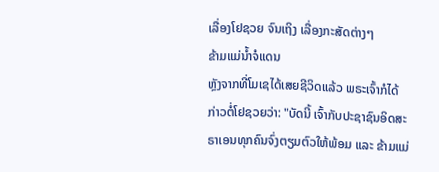ເລື່ອງໂຢຊວຍ ຈົນເຖິງ ເລື່ອງກະສັດຕ່າງໆ
ຂ້າມແມ່ນ້ຳຈໍແດນ
ຫຼັງຈາກທີ່ໂມເຊໄດ້ເສຍຊີວິດແລ້ວ ພຣະເຈົ້າກໍໄດ້ກ່າວຕໍ່ໂຢຊວຍວ່າ: "ບັດນີ້ ເຈົ້າກັບປະຊາຊົນອິດສະຣາເອນທຸກຄົນຈົ່ງຕຽມຕົວໃຫ້ພ້ອມ ແລະ ຂ້າມແມ່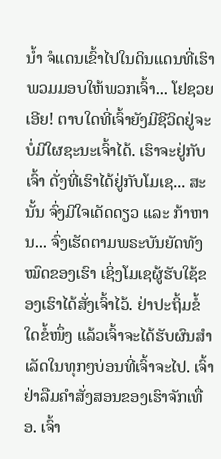ນ້ຳ ຈໍແດນເຂົ້າໄປໃນດິນແດນທີ່ເຮົາພວມມອບໃຫ້ພວກເຈົ້າ... ໂຢຊວຍເອີຍ! ຕາບໃດທີ່ເຈົ້າຍັງມີຊີວິດຢູ່ຈະບໍ່ມີໃຜຊະນະເຈົ້າໄດ້. ເຮົາຈະຢູ່ກັບເຈົ້າ ດັ່ງທີ່ເຮົາໄດ້ຢູ່ກັບໂມເຊ... ສະນັ້ນ ຈົ່ງມີໃຈເດັດດຽວ ແລະ ກ້າຫານ... ຈົ່ງເຮັດຕາມພຣະບັນຍັດທັງໝົດຂອງເຮົາ ເຊິ່ງໂມເຊຜູ້ຮັບໃຊ້ຂອງເຮົາໄດ້ສັ່ງເຈົ້າໄວ້. ຢ່າປະຖິ້ມຂໍ້ໃດຂໍ້ໜຶ່ງ ແລ້ວເຈົ້າຈະໄດ້ຮັບຜົນສຳເລັດໃນທຸກໆບ່ອນທີ່ເຈົ້າຈະໄປ. ເຈົ້າຢ່າລືມຄຳສັ່ງສອນຂອງເຮົາຈັກເທື່ອ. ເຈົ້າ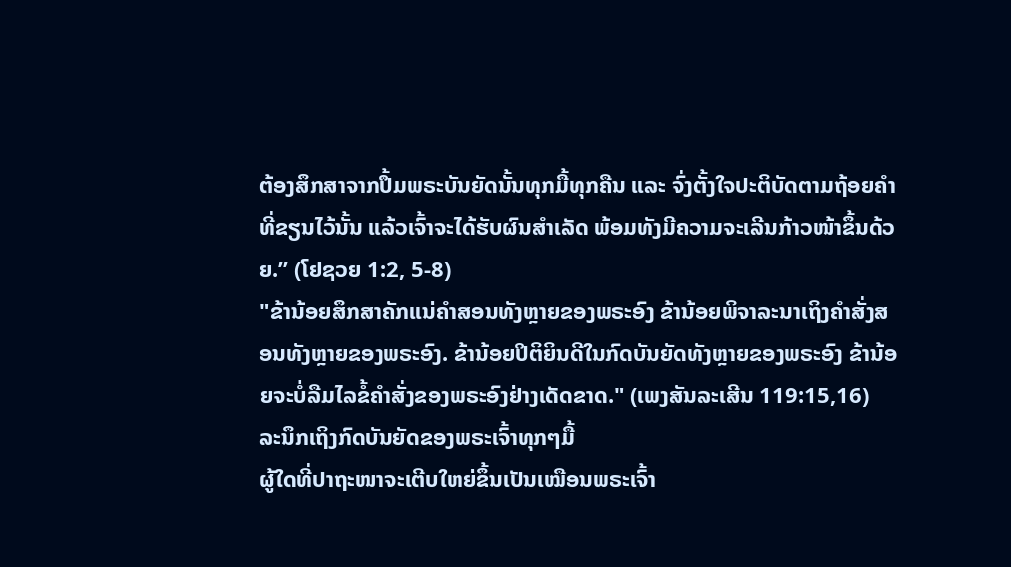ຕ້ອງສຶກສາຈາກປຶ້ມພຣະບັນຍັດນັ້ນທຸກມື້ທຸກຄືນ ແລະ ຈົ່ງຕັ້ງໃຈປະຕິບັດຕາມຖ້ອຍຄຳທີ່ຂຽນໄວ້ນັ້ນ ແລ້ວເຈົ້າຈະໄດ້ຮັບຜົນສຳເລັດ ພ້ອມທັງມີຄວາມຈະເລີນກ້າວໜ້າຂຶ້ນດ້ວຍ.” (ໂຢຊວຍ 1:2, 5-8)
"ຂ້ານ້ອຍສຶກສາຄັກແນ່ຄຳສອນທັງຫຼາຍຂອງພຣະອົງ ຂ້ານ້ອຍພິຈາລະນາເຖິງຄຳສັ່ງສອນທັງຫຼາຍຂອງພຣະອົງ. ຂ້ານ້ອຍປິຕິຍິນດີໃນກົດບັນຍັດທັງຫຼາຍຂອງພຣະອົງ ຂ້ານ້ອຍຈະບໍ່ລືມໄລຂໍ້ຄຳສັ່ງຂອງພຣະອົງຢ່າງເດັດຂາດ." (ເພງສັນລະເສີນ 119:15,16)
ລະນຶກເຖິງກົດບັນຍັດຂອງພຣະເຈົ້າທຸກໆມື້
ຜູ້ໃດທີ່ປາຖະໜາຈະເຕີບໃຫຍ່ຂຶ້ນເປັນເໝືອນພຣະເຈົ້າ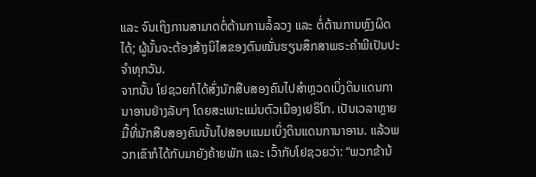ແລະ ຈົນເຖິງການສາມາດຕໍ່ຕ້ານການລໍ້ລວງ ແລະ ຕໍ່ຕ້ານການຫຼົງຜິດໄດ້; ຜູ້ນັ້ນຈະຕ້ອງສ້າງນິໄສຂອງຕົນໝັ່ນຮຽນສຶກສາພຣະຄຳພີເປັນປະຈຳທຸກວັນ.
ຈາກນັ້ນ ໂຢຊວຍກໍໄດ້ສົ່ງນັກສືບສອງຄົນໄປສຳຫຼວດເບິ່ງດິນແດນການາອານຢ່າງລັບໆ ໂດຍສະເພາະແມ່ນຕົວເມືອງເຢຣິໂກ. ເປັນເວລາຫຼາຍມື້ທີ່ນັກສືບສອງຄົນນັ້ນໄປສອບແນມເບິ່ງດິນແດນການາອານ. ແລ້ວພວກເຂົາກໍໄດ້ກັບມາຍັງຄ້າຍພັກ ແລະ ເວົ້າກັບໂຢຊວຍວ່າ: “ພວກຂ້ານ້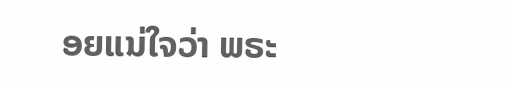ອຍແນ່ໃຈວ່າ ພຣະ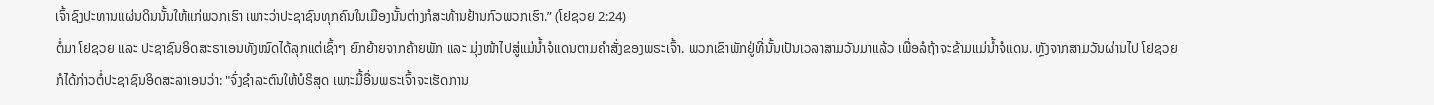ເຈົ້າຊົງປະທານແຜ່ນດິນນັ້ນໃຫ້ແກ່ພວກເຮົາ ເພາະວ່າປະຊາຊົນທຸກຄົນໃນເມືອງນັ້ນຕ່າງກໍສະທ້ານຢ້ານກົວພວກເຮົາ.” (ໂຢຊວຍ 2:24)
ຕໍ່ມາ ໂຢຊວຍ ແລະ ປະຊາຊົນອິດສະຣາເອນທັງໝົດໄດ້ລຸກແຕ່ເຊົ້າໆ ຍົກຍ້າຍຈາກຄ້າຍພັກ ແລະ ມຸ່ງໜ້າໄປສູ່ແມ່ນ້ຳຈໍແດນຕາມຄຳສັ່ງຂອງພຣະເຈົ້າ. ພວກເຂົາພັກຢູ່ທີ່ນັ້ນເປັນເວລາສາມວັນມາແລ້ວ ເພື່ອລໍຖ້າຈະຂ້າມແມ່ນ້ຳຈໍແດນ. ຫຼັງຈາກສາມວັນຜ່ານໄປ ໂຢຊວຍກໍໄດ້ກ່າວຕໍ່ປະຊາຊົນອິດສະລາເອນວ່າ: "ຈົ່ງຊຳລະຕົນໃຫ້ບໍຣິສຸດ ເພາະມື້ອື່ນພຣະເຈົ້າຈະເຮັດການ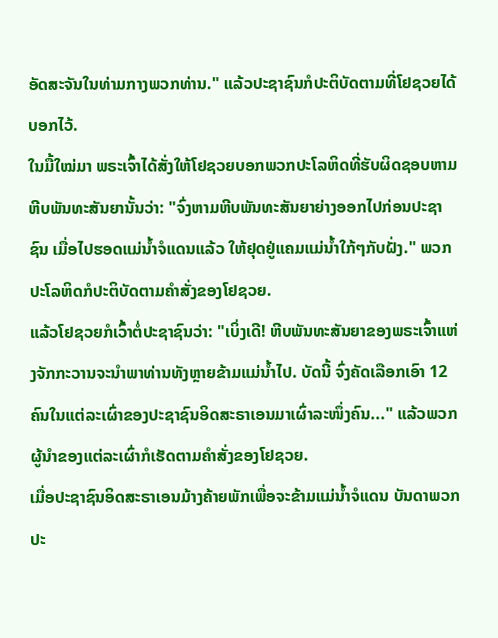ອັດສະຈັນໃນທ່າມກາງພວກທ່ານ." ແລ້ວປະຊາຊົນກໍປະຕິບັດຕາມທີ່ໂຢຊວຍໄດ້ບອກໄວ້.
ໃນມື້ໃໝ່ມາ ພຣະເຈົ້າໄດ້ສັ່ງໃຫ້ໂຢຊວຍບອກພວກປະໂລຫິດທີ່ຮັບຜິດຊອບຫາມຫີບພັນທະສັນຍານັ້ນວ່າ: "ຈົ່ງຫາມຫີບພັນທະສັນຍາຍ່າງອອກໄປກ່ອນປະຊາຊົນ ເມື່ອໄປຮອດແມ່ນ້ຳຈໍແດນແລ້ວ ໃຫ້ຢຸດຢູ່ແຄມແມ່ນ້ຳໃກ້ໆກັບຝັ່ງ." ພວກປະໂລຫິດກໍປະຕິບັດຕາມຄຳສັ່ງຂອງໂຢຊວຍ.
ແລ້ວໂຢຊວຍກໍເວົ້າຕໍ່ປະຊາຊົນວ່າ: "ເບິ່ງເດີ! ຫີບພັນທະສັນຍາຂອງພຣະເຈົ້າແຫ່ງຈັກກະວານຈະນຳພາທ່ານທັງຫຼາຍຂ້າມແມ່ນ້ຳໄປ. ບັດນີ້ ຈົ່ງຄັດເລືອກເອົາ 12 ຄົນໃນແຕ່ລະເຜົ່າຂອງປະຊາຊົນອິດສະຣາເອນມາເຜົ່າລະໜຶ່ງຄົນ..." ແລ້ວພວກຜູ້ນໍາຂອງແຕ່ລະເຜົ່າກໍເຮັດຕາມຄຳສັ່ງຂອງໂຢຊວຍ.
ເມື່ອປະຊາຊົນອິດສະຣາເອນມ້າງຄ້າຍພັກເພື່ອຈະຂ້າມແມ່ນ້ຳຈໍແດນ ບັນດາພວກປະ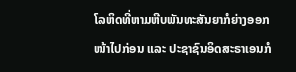ໂລຫິດທີ່ຫາມຫີບພັນທະສັນຍາກໍຍ່າງອອກໜ້າໄປກ່ອນ ແລະ ປະຊາຊົນອິດສະຣາເອນກໍ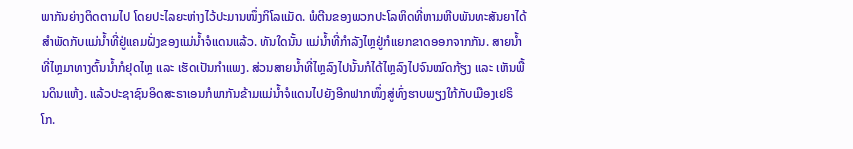ພາກັນຍ່າງຕິດຕາມໄປ ໂດຍປະໄລຍະຫ່າງໄວ້ປະມານໜຶ່ງກິໂລແມັດ. ພໍຕີນຂອງພວກປະໂລຫິດທີ່ຫາມຫີບພັນທະສັນຍາໄດ້ສຳພັດກັບແມ່ນ້ຳທີ່ຢູ່ແຄມຝັ່ງຂອງແມ່ນ້ຳຈໍແດນແລ້ວ. ທັນໃດນັ້ນ ແມ່ນ້ຳທີ່ກຳລັງໄຫຼຢູ່ກໍແຍກຂາດອອກຈາກກັນ. ສາຍນ້ຳທີ່ໄຫຼມາທາງຕົ້ນນ້ຳກໍຢຸດໄຫຼ ແລະ ເຮັດເປັນກຳແພງ. ສ່ວນສາຍນ້ຳທີ່ໄຫຼລົງໄປນັ້ນກໍໄດ້ໄຫຼລົງໄປຈົນໝົດກ້ຽງ ແລະ ເຫັນພື້ນດິນແຫ້ງ. ແລ້ວປະຊາຊົນອິດສະຣາເອນກໍພາກັນຂ້າມແມ່ນ້ຳຈໍແດນໄປຍັງອີກຟາກໜຶ່ງສູ່ທົ່ງຮາບພຽງໃກ້ກັບເມືອງເຢຣິໂກ.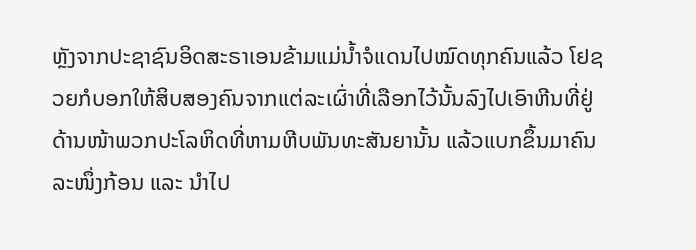ຫຼັງຈາກປະຊາຊົນອິດສະຣາເອນຂ້າມແມ່ນ້ຳຈໍແດນໄປໝົດທຸກຄົນແລ້ວ ໂຢຊວຍກໍບອກໃຫ້ສິບສອງຄົນຈາກແຕ່ລະເຜົ່າທີ່ເລືອກໄວ້ນັ້ນລົງໄປເອົາຫີນທີ່ຢູ່ດ້ານໜ້າພວກປະໂລຫິດທີ່ຫາມຫີບພັນທະສັນຍານັ້ນ ແລ້ວແບກຂຶ້ນມາຄົນລະໜຶ່ງກ້ອນ ແລະ ນຳໄປ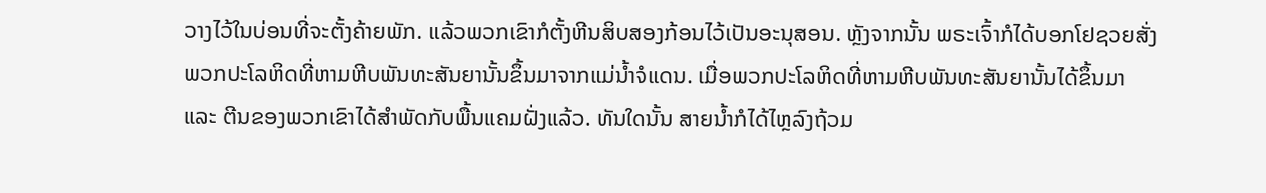ວາງໄວ້ໃນບ່ອນທີ່ຈະຕັ້ງຄ້າຍພັກ. ແລ້ວພວກເຂົາກໍຕັ້ງຫີນສິບສອງກ້ອນໄວ້ເປັນອະນຸສອນ. ຫຼັງຈາກນັ້ນ ພຣະເຈົ້າກໍໄດ້ບອກໂຢຊວຍສັ່ງພວກປະໂລຫິດທີ່ຫາມຫີບພັນທະສັນຍານັ້ນຂຶ້ນມາຈາກແມ່ນ້ຳຈໍແດນ. ເມື່ອພວກປະໂລຫິດທີ່ຫາມຫີບພັນທະສັນຍານັ້ນໄດ້ຂຶ້ນມາ ແລະ ຕີນຂອງພວກເຂົາໄດ້ສຳພັດກັບພື້ນແຄມຝັ່ງແລ້ວ. ທັນໃດນັ້ນ ສາຍນໍ້າກໍໄດ້ໄຫຼລົງຖ້ວມ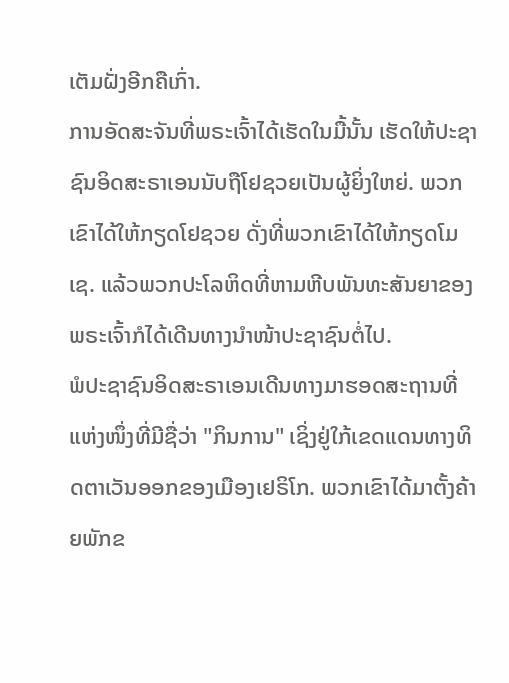ເຕັມຝັ່ງອີກຄືເກົ່າ.
ການອັດສະຈັນທີ່ພຣະເຈົ້າໄດ້ເຮັດໃນມື້ນັ້ນ ເຮັດໃຫ້ປະຊາຊົນອິດສະຣາເອນນັບຖືໂຢຊວຍເປັນຜູ້ຍິ່ງໃຫຍ່. ພວກເຂົາໄດ້ໃຫ້ກຽດໂຢຊວຍ ດັ່ງທີ່ພວກເຂົາໄດ້ໃຫ້ກຽດໂມເຊ. ແລ້ວພວກປະໂລຫິດທີ່ຫາມຫີບພັນທະສັນຍາຂອງພຣະເຈົ້າກໍໄດ້ເດີນທາງນຳໜ້າປະຊາຊົນຕໍ່ໄປ.
ພໍປະຊາຊົນອິດສະຣາເອນເດີນທາງມາຮອດສະຖານທີ່ແຫ່ງໜຶ່ງທີ່ມີຊື່ວ່າ "ກິນການ" ເຊິ່ງຢູ່ໃກ້ເຂດແດນທາງທິດຕາເວັນອອກຂອງເມືອງເຢຣິໂກ. ພວກເຂົາໄດ້ມາຕັ້ງຄ້າຍພັກຂ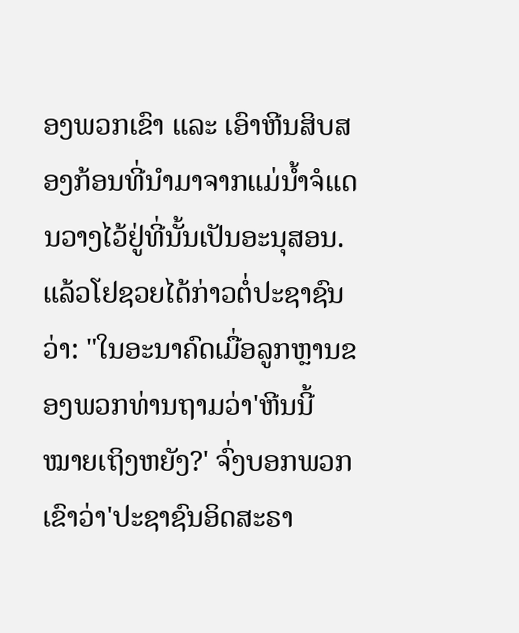ອງພວກເຂົາ ແລະ ເອົາຫີນສິບສອງກ້ອນທີ່ນຳມາຈາກແມ່ນ້ຳຈໍແດນວາງໄວ້ຢູ່ທີ່ນັ້ນເປັນອະນຸສອນ.
ແລ້ວໂຢຊວຍໄດ້ກ່າວຕໍ່ປະຊາຊົນວ່າ: "ໃນອະນາຄົດເມື່ອລູກຫຼານຂອງພວກທ່ານຖາມວ່າ'ຫີນນີ້ ໝາຍເຖິງຫຍັງ?' ຈົ່ງບອກພວກເຂົາວ່າ'ປະຊາຊົນອິດສະຣາ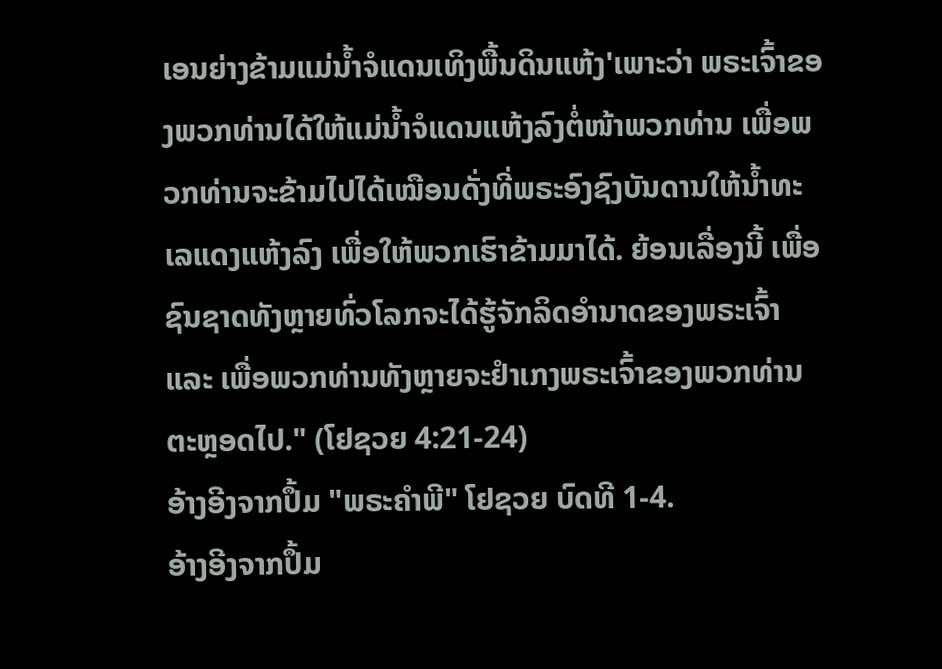ເອນຍ່າງຂ້າມແມ່ນ້ຳຈໍແດນເທິງພື້ນດິນແຫ້ງ'ເພາະວ່າ ພຣະເຈົ້າຂອງພວກທ່ານໄດ້ໃຫ້ແມ່ນ້ຳຈໍແດນແຫ້ງລົງຕໍ່ໜ້າພວກທ່ານ ເພື່ອພວກທ່ານຈະຂ້າມໄປໄດ້ເໝືອນດັ່ງທີ່ພຣະອົງຊົງບັນດານໃຫ້ນ້ຳທະເລແດງແຫ້ງລົງ ເພື່ອໃຫ້ພວກເຮົາຂ້າມມາໄດ້. ຍ້ອນເລື່ອງນີ້ ເພື່ອຊົນຊາດທັງຫຼາຍທົ່ວໂລກຈະໄດ້ຮູ້ຈັກລິດອຳນາດຂອງພຣະເຈົ້າ ແລະ ເພື່ອພວກທ່ານທັງຫຼາຍຈະຢຳເກງພຣະເຈົ້າຂອງພວກທ່ານຕະຫຼອດໄປ." (ໂຢຊວຍ 4:21-24)
ອ້າງອີງຈາກປຶ້ມ "ພຣະຄຳພີ" ໂຢຊວຍ ບົດທີ 1-4.
ອ້າງອີງຈາກປຶ້ມ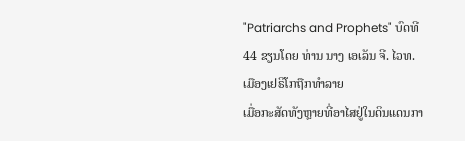"Patriarchs and Prophets" ບົດທີ 44 ຂຽນໂດຍ ທ່ານ ນາງ ເອເລັນ ຈີ. ໄວທ.
ເມືອງເຢຣິໂກຖືກທຳລາຍ
ເມື່ອກະສັດທັງຫຼາຍທີ່ອາໄສຢູ່ໃນດິນແດນກາ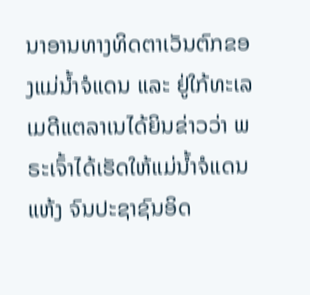ນາອານທາງທິດຕາເວັນຕົກຂອງແມ່ນ້ຳຈໍແດນ ແລະ ຢູ່ໃກ້ທະເລເມດີແຕລາເນໄດ້ຍິນຂ່າວວ່າ ພຣະເຈົ້າໄດ້ເຮັດໃຫ້ແມ່ນ້ຳຈໍແດນແຫ້ງ ຈົນປະຊາຊົນອິດ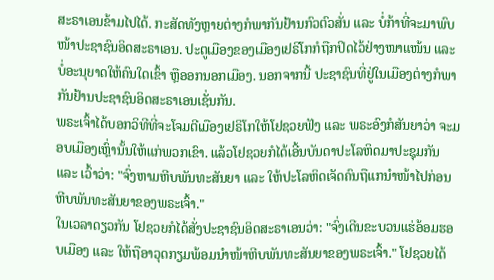ສະຣາເອນຂ້າມໄປໄດ້. ກະສັດທັງຫຼາຍຕ່າງກໍພາກັນຢ້ານກົວຕົວສັ່ນ ແລະ ບໍ່ກ້າທີ່ຈະມາພົບໜ້າປະຊາຊົນອິດສະຣາເອນ. ປະຕູເມືອງຂອງເມືອງເຢຣິໂກກໍຖືກປິດໄວ້ຢ່າງໜາແໜ້ນ ແລະ ບໍ່ອະນຸຍາດໃຫ້ຄົນໃດເຂົ້າ ຫຼືອອກນອກເມືອງ. ນອກຈາກນີ້ ປະຊາຊົນທີ່ຢູ່ໃນເມືອງຕ່າງກໍພາກັນຢ້ານປະຊາຊົນອິດສະຣາເອນເຊັ່ນກັນ.
ພຣະເຈົ້າໄດ້ບອກວິທີທີ່ຈະໂຈມຕີເມືອງເຢຣິໂກໃຫ້ໂຢຊວຍຟັງ ແລະ ພຣະອົງກໍສັນຍາວ່າ ຈະມອບເມືອງເຫຼົ່ານັ້ນໃຫ້ແກ່ພວກເຂົາ. ແລ້ວໂຢຊວຍກໍໄດ້ເອີ້ນບັນດາປະໂລຫິດມາປະຊຸມກັນ ແລະ ເວົ້າວ່າ: "ຈົ່ງຫາມຫີບພັນທະສັນຍາ ແລະ ໃຫ້ປະໂລຫິດເຈັດຄົນຖືແກນຳໜ້າໄປກ່ອນຫີບພັນທະສັນຍາຂອງພຣະເຈົ້າ."
ໃນເວລາດຽວກັນ ໂຢຊວຍກໍໄດ້ສັ່ງປະຊາຊົນອິດສະຣາເອນວ່າ: "ຈົ່ງເດີນຂະບວນແຮ່ອ້ອມຮອບເມືອງ ແລະ ໃຫ້ຖືອາວຸດກຽມພ້ອມນຳໜ້າຫີບພັນທະສັນຍາຂອງພຣະເຈົ້າ." ໂຢຊວຍໄດ້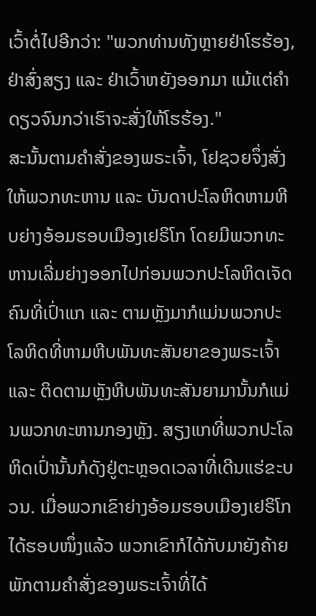ເວົ້າຕໍ່ໄປອີກວ່າ: "ພວກທ່ານທັງຫຼາຍຢ່າໂຮຮ້ອງ, ຢ່າສົ່ງສຽງ ແລະ ຢ່າເວົ້າຫຍັງອອກມາ ແມ້ແຕ່ຄຳດຽວຈົນກວ່າເຮົາຈະສັ່ງໃຫ້ໂຮຮ້ອງ."
ສະນັ້ນຕາມຄຳສັ່ງຂອງພຣະເຈົ້າ, ໂຢຊວຍຈຶ່ງສັ່ງໃຫ້ພວກທະຫານ ແລະ ບັນດາປະໂລຫິດຫາມຫີບຍ່າງອ້ອມຮອບເມືອງເຢຣິໂກ ໂດຍມີພວກທະຫານເລີ່ມຍ່າງອອກໄປກ່ອນພວກປະໂລຫິດເຈັດຄົນທີ່ເປົ່າແກ ແລະ ຕາມຫຼັງມາກໍແມ່ນພວກປະໂລຫິດທີ່ຫາມຫີບພັນທະສັນຍາຂອງພຣະເຈົ້າ ແລະ ຕິດຕາມຫຼັງຫີບພັນທະສັນຍາມານັ້ນກໍແມ່ນພວກທະຫານກອງຫຼັງ. ສຽງແກທີ່ພວກປະໂລຫິດເປົ່ານັ້ນກໍດັງຢູ່ຕະຫຼອດເວລາທີ່ເດີນແຮ່ຂະບວນ. ເມື່ອພວກເຂົາຍ່າງອ້ອມຮອບເມືອງເຢຣິໂກໄດ້ຮອບໜຶ່ງແລ້ວ ພວກເຂົາກໍໄດ້ກັບມາຍັງຄ້າຍພັກຕາມຄຳສັ່ງຂອງພຣະເຈົ້າທີ່ໄດ້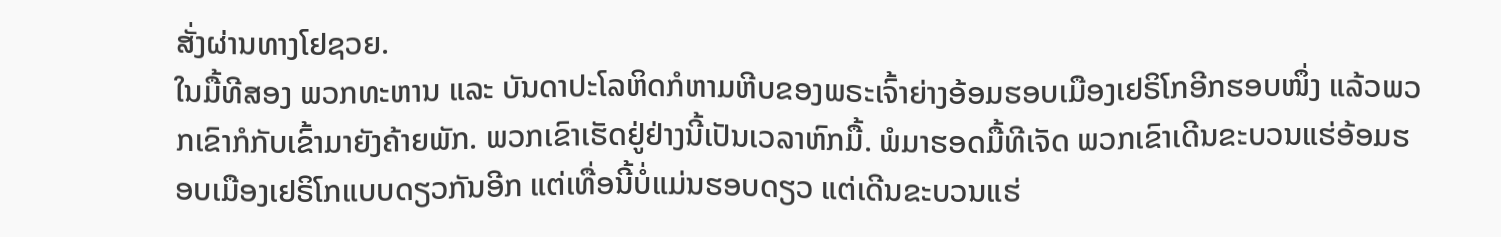ສັ່ງຜ່ານທາງໂຢຊວຍ.
ໃນມື້ທີສອງ ພວກທະຫານ ແລະ ບັນດາປະໂລຫິດກໍຫາມຫີບຂອງພຣະເຈົ້າຍ່າງອ້ອມຮອບເມືອງເຢຣິໂກອີກຮອບໜຶ່ງ ແລ້ວພວກເຂົາກໍກັບເຂົ້າມາຍັງຄ້າຍພັກ. ພວກເຂົາເຮັດຢູ່ຢ່າງນີ້ເປັນເວລາຫົກມື້. ພໍມາຮອດມື້ທີເຈັດ ພວກເຂົາເດີນຂະບວນແຮ່ອ້ອມຮອບເມືອງເຢຣິໂກແບບດຽວກັນອີກ ແຕ່ເທື່ອນີ້ບໍ່ແມ່ນຮອບດຽວ ແຕ່ເດີນຂະບວນແຮ່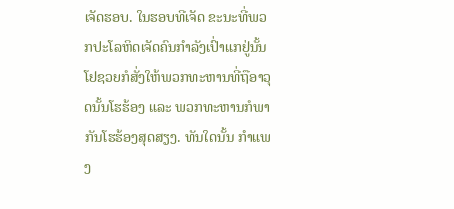ເຈັດຮອບ. ໃນຮອບທີເຈັດ ຂະນະທີ່ພວກປະໂລຫິດເຈັດຄົນກໍາລັງເປົ່າແກຢູ່ນັ້ນ ໂຢຊວຍກໍສັ່ງໃຫ້ພວກທະຫານທີ່ຖືອາວຸດນັ້ນໂຮຮ້ອງ ແລະ ພວກທະຫານກໍພາກັນໂຮຮ້ອງສຸດສຽງ. ທັນໃດນັ້ນ ກຳແພງ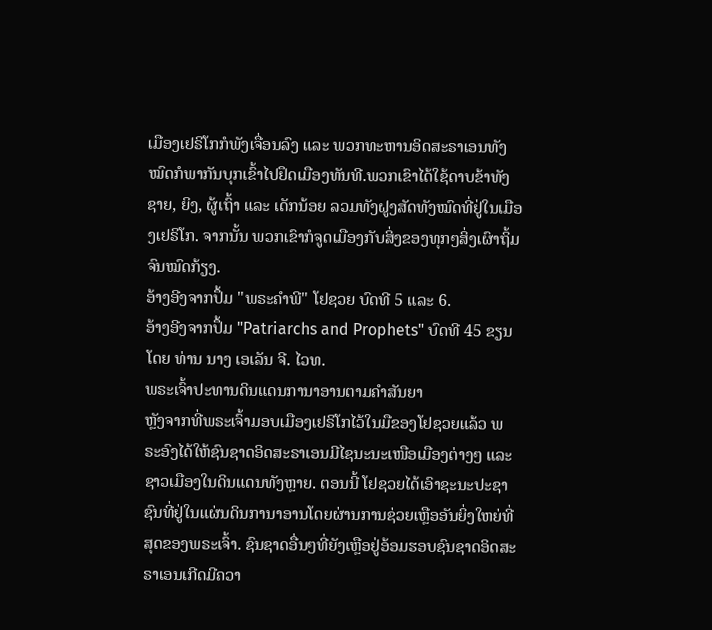ເມືອງເຢຣິໂກກໍພັງເຈື່ອນລົງ ແລະ ພວກທະຫານອິດສະຣາເອນທັງໝົດກໍພາກັນບຸກເຂົ້າໄປຢຶດເມືອງທັນທີ.ພວກເຂົາໄດ້ໃຊ້ດາບຂ້າທັງຊາຍ, ຍິງ, ຜູ້ເຖົ້າ ແລະ ເດັກນ້ອຍ ລວມທັງຝູງສັດທັງໝົດທີ່ຢູ່ໃນເມືອງເຢຣິໂກ. ຈາກນັ້ນ ພວກເຂົາກໍຈູດເມືອງກັບສິ່ງຂອງທຸກໆສິ່ງເຜົາຖິ້ມຈົນໝົດກ້ຽງ.
ອ້າງອີງຈາກປຶ້ມ "ພຣະຄຳພີ" ໂຢຊວຍ ບົດທີ 5 ແລະ 6.
ອ້າງອີງຈາກປຶ້ມ "Patriarchs and Prophets" ບົດທີ 45 ຂຽນໂດຍ ທ່ານ ນາງ ເອເລັນ ຈີ. ໄວທ.
ພຣະເຈົ້າປະທານດິນແດນການາອານຕາມຄຳສັນຍາ
ຫຼັງຈາກທີ່ພຣະເຈົ້າມອບເມືອງເຢຣິໂກໄວ້ໃນມືຂອງໂຢຊວຍແລ້ວ ພຣະອົງໄດ້ໃຫ້ຊົນຊາດອິດສະຣາເອນມີໄຊນະນະເໜືອເມືອງຕ່າງໆ ແລະ ຊາວເມືອງໃນດິນແດນທັງຫຼາຍ. ຕອນນີ້ ໂຢຊວຍໄດ້ເອົາຊະນະປະຊາຊົນທີ່ຢູ່ໃນແຜ່ນດິນການາອານໂດຍຜ່ານການຊ່ວຍເຫຼືອອັນຍິ່ງໃຫຍ່ທີ່ສຸດຂອງພຣະເຈົ້າ. ຊົນຊາດອື່ນໆທີ່ຍັງເຫຼືອຢູ່ອ້ອມຮອບຊົນຊາດອິດສະຣາເອນເກີດມີຄວາ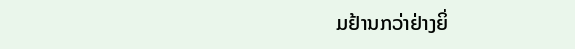ມຢ້ານກວ່າຢ່າງຍິ່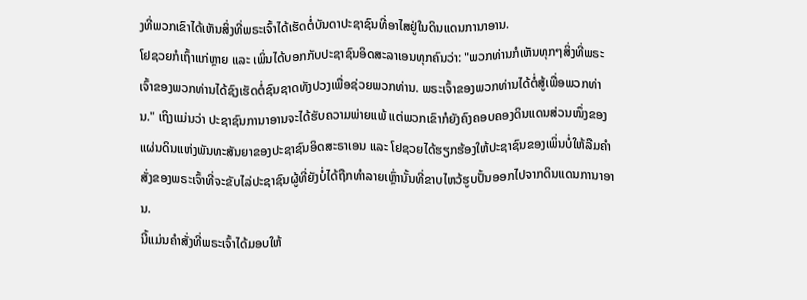ງທີ່ພວກເຂົາໄດ້ເຫັນສິ່ງທີ່ພຣະເຈົ້າໄດ້ເຮັດຕໍ່ບັນດາປະຊາຊົນທີ່ອາໄສຢູ່ໃນດິນແດນການາອານ.
ໂຢຊວຍກໍເຖົ້າແກ່ຫຼາຍ ແລະ ເພິ່ນໄດ້ບອກກັບປະຊາຊົນອິດສະລາເອນທຸກຄົນວ່າ: "ພວກທ່ານກໍເຫັນທຸກໆສິ່ງທີ່ພຣະເຈົ້າຂອງພວກທ່ານໄດ້ຊົງເຮັດຕໍ່ຊົນຊາດທັງປວງເພື່ອຊ່ວຍພວກທ່ານ. ພຣະເຈົ້າຂອງພວກທ່ານໄດ້ຕໍ່ສູ້ເພື່ອພວກທ່ານ." ເຖິງແມ່ນວ່າ ປະຊາຊົນການາອານຈະໄດ້ຮັບຄວາມພ່າຍແພ້ ແຕ່ພວກເຂົາກໍຍັງຄົງຄອບຄອງດິນແດນສ່ວນໜຶ່ງຂອງແຜ່ນດິນແຫ່ງພັນທະສັນຍາຂອງປະຊາຊົນອິດສະຣາເອນ ແລະ ໂຢຊວຍໄດ້ຮຽກຮ້ອງໃຫ້ປະຊາຊົນຂອງເພິ່ນບໍ່ໃຫ້ລືມຄໍາສັ່ງຂອງພຣະເຈົ້າທີ່ຈະຂັບໄລ່ປະຊາຊົນຜູ້ທີ່ຍັງບໍ່ໄດ້ຖືກທຳລາຍເຫຼົ່ານັ້ນທີ່ຂາບໄຫວ້ຮູບປັ້ນອອກໄປຈາກດິນແດນການາອານ.
ນີ້ແມ່ນຄໍາສັ່ງທີ່ພຣະເຈົ້າໄດ້ມອບໃຫ້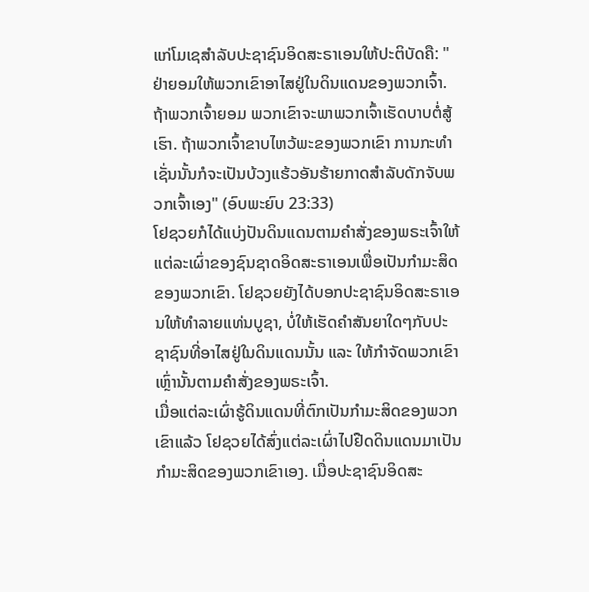ແກ່ໂມເຊສໍາລັບປະຊາຊົນອິດສະຣາເອນໃຫ້ປະຕິບັດຄື: "ຢ່າຍອມໃຫ້ພວກເຂົາອາໄສຢູ່ໃນດິນແດນຂອງພວກເຈົ້າ. ຖ້າພວກເຈົ້າຍອມ ພວກເຂົາຈະພາພວກເຈົ້າເຮັດບາບຕໍ່ສູ້ເຮົາ. ຖ້າພວກເຈົ້າຂາບໄຫວ້ພະຂອງພວກເຂົາ ການກະທຳເຊັ່ນນັ້ນກໍຈະເປັນບ້ວງແຮ້ວອັນຮ້າຍກາດສຳລັບດັກຈັບພວກເຈົ້າເອງ" (ອົບພະຍົບ 23:33)
ໂຢຊວຍກໍໄດ້ແບ່ງປັນດິນແດນຕາມຄຳສັ່ງຂອງພຣະເຈົ້າໃຫ້ແຕ່ລະເຜົ່າຂອງຊົນຊາດອິດສະຣາເອນເພື່ອເປັນກຳມະສິດຂອງພວກເຂົາ. ໂຢຊວຍຍັງໄດ້ບອກປະຊາຊົນອິດສະຣາເອນໃຫ້ທຳລາຍແທ່ນບູຊາ, ບໍ່ໃຫ້ເຮັດຄຳສັນຍາໃດໆກັບປະຊາຊົນທີ່ອາໄສຢູ່ໃນດິນແດນນັ້ນ ແລະ ໃຫ້ກຳຈັດພວກເຂົາເຫຼົ່ານັ້ນຕາມຄຳສັ່ງຂອງພຣະເຈົ້າ.
ເມື່ອແຕ່ລະເຜົ່າຮູ້ດິນແດນທີ່ຕົກເປັນກຳມະສິດຂອງພວກເຂົາແລ້ວ ໂຢຊວຍໄດ້ສົ່ງແຕ່ລະເຜົ່າໄປຢືດດິນແດນມາເປັນກຳມະສິດຂອງພວກເຂົາເອງ. ເມື່ອປະຊາຊົນອິດສະ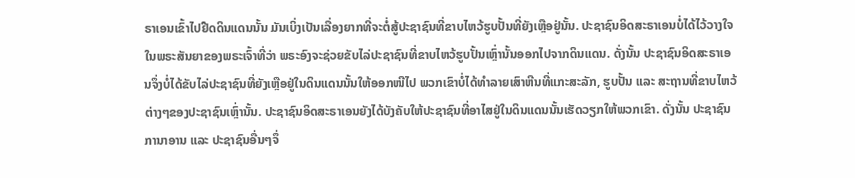ຣາເອນເຂົ້າໄປຢືດດິນແດນນັ້ນ ມັນເບິ່ງເປັນເລື່ອງຍາກທີ່ຈະຕໍ່ສູ້ປະຊາຊົນທີ່ຂາບໄຫວ້ຮູບປັ້ນທີ່ຍັງເຫຼືອຢູ່ນັ້ນ. ປະຊາຊົນອິດສະຣາເອນບໍ່ໄດ້ໄວ້ວາງໃຈໃນພຣະສັນຍາຂອງພຣະເຈົ້າທີ່ວ່າ ພຣະອົງຈະຊ່ວຍຂັບໄລ່ປະຊາຊົນທີ່ຂາບໄຫວ້ຮູບປັ້ນເຫຼົ່ານັ້ນອອກໄປຈາກດິນແດນ. ດັ່ງນັ້ນ ປະຊາຊົນອິດສະຣາເອນຈຶ່ງບໍ່ໄດ້ຂັບໄລ່ປະຊາຊົນທີ່ຍັງເຫຼືອຢູ່ໃນດິນແດນນັ້ນໃຫ້ອອກໜີໄປ ພວກເຂົາບໍ່ໄດ້ທຳລາຍເສົາຫີນທີ່ແກະສະລັກ, ຮູບປັ້ນ ແລະ ສະຖານທີ່ຂາບໄຫວ້ຕ່າງໆຂອງປະຊາຊົນເຫຼົ່ານັ້ນ. ປະຊາຊົນອິດສະຣາເອນຍັງໄດ້ບັງຄັບໃຫ້ປະຊາຊົນທີ່ອາໄສຢູ່ໃນດິນແດນນັ້ນເຮັດວຽກໃຫ້ພວກເຂົາ. ດັ່ງນັ້ນ ປະຊາຊົນການາອານ ແລະ ປະຊາຊົນອື່ນໆຈຶ່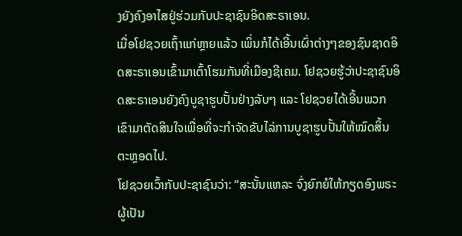ງຍັງຄົງອາໄສຢູ່ຮ່ວມກັບປະຊາຊົນອິດສະຣາເອນ.
ເມື່ອໂຢຊວຍເຖົ້າແກ່ຫຼາຍແລ້ວ ເພິ່ນກໍໄດ້ເອີ້ນເຜົ່າຕ່າງໆຂອງຊົນຊາດອິດສະຣາເອນເຂົ້າມາເຕົ້າໂຮມກັນທີ່ເມືອງຊີເຄມ. ໂຢຊວຍຮູ້ວ່າປະຊາຊົນອິດສະຣາເອນຍັງຄົງບູຊາຮູບປັ້ນຢ່າງລັບໆ ແລະ ໂຢຊວຍໄດ້ເອີ້ນພວກເຂົາມາຕັດສິນໃຈເພື່ອທີ່ຈະກໍາຈັດຂັບໄລ່ການບູຊາຮູບປັ້ນໃຫ້ໝົດສິ້ນຕະຫຼອດໄປ.
ໂຢຊວຍເວົ້າກັບປະຊາຊົນວ່າ: “ສະນັ້ນແຫລະ ຈົ່ງຍົກຍໍໃຫ້ກຽດອົງພຣະຜູ້ເປັນ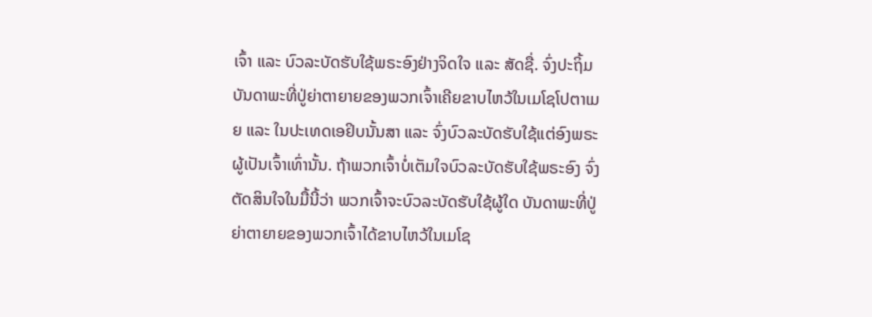ເຈົ້າ ແລະ ບົວລະບັດຮັບໃຊ້ພຣະອົງຢ່າງຈິດໃຈ ແລະ ສັດຊື່. ຈົ່ງປະຖິ້ມບັນດາພະທີ່ປູ່ຍ່າຕາຍາຍຂອງພວກເຈົ້າເຄີຍຂາບໄຫວ້ໃນເມໂຊໂປຕາເມຍ ແລະ ໃນປະເທດເອຢິບນັ້ນສາ ແລະ ຈົ່ງບົວລະບັດຮັບໃຊ້ແຕ່ອົງພຣະຜູ້ເປັນເຈົ້າເທົ່ານັ້ນ. ຖ້າພວກເຈົ້າບໍ່ເຕັມໃຈບົວລະບັດຮັບໃຊ້ພຣະອົງ ຈົ່ງຕັດສິນໃຈໃນມື້ນີ້ວ່າ ພວກເຈົ້າຈະບົວລະບັດຮັບໃຊ້ຜູ້ໃດ ບັນດາພະທີ່ປູ່ຍ່າຕາຍາຍຂອງພວກເຈົ້າໄດ້ຂາບໄຫວ້ໃນເມໂຊ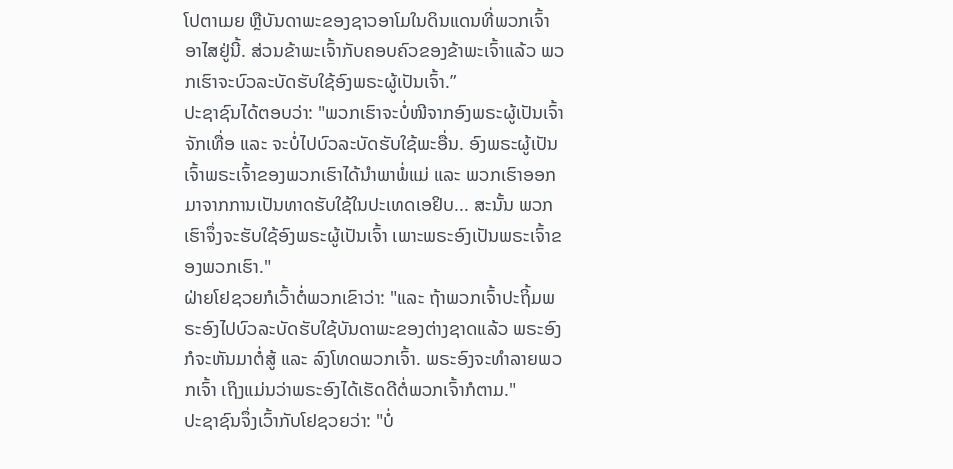ໂປຕາເມຍ ຫຼືບັນດາພະຂອງຊາວອາໂມໃນດິນແດນທີ່ພວກເຈົ້າອາໄສຢູ່ນີ້. ສ່ວນຂ້າພະເຈົ້າກັບຄອບຄົວຂອງຂ້າພະເຈົ້າແລ້ວ ພວກເຮົາຈະບົວລະບັດຮັບໃຊ້ອົງພຣະຜູ້ເປັນເຈົ້າ.”
ປະຊາຊົນໄດ້ຕອບວ່າ: "ພວກເຮົາຈະບໍ່ໜີຈາກອົງພຣະຜູ້ເປັນເຈົ້າຈັກເທື່ອ ແລະ ຈະບໍ່ໄປບົວລະບັດຮັບໃຊ້ພະອື່ນ. ອົງພຣະຜູ້ເປັນເຈົ້າພຣະເຈົ້າຂອງພວກເຮົາໄດ້ນຳພາພໍ່ແມ່ ແລະ ພວກເຮົາອອກມາຈາກການເປັນທາດຮັບໃຊ້ໃນປະເທດເອຢິບ... ສະນັ້ນ ພວກເຮົາຈຶ່ງຈະຮັບໃຊ້ອົງພຣະຜູ້ເປັນເຈົ້າ ເພາະພຣະອົງເປັນພຣະເຈົ້າຂອງພວກເຮົາ."
ຝ່າຍໂຢຊວຍກໍເວົ້າຕໍ່ພວກເຂົາວ່າ: "ແລະ ຖ້າພວກເຈົ້າປະຖິ້ມພຣະອົງໄປບົວລະບັດຮັບໃຊ້ບັນດາພະຂອງຕ່າງຊາດແລ້ວ ພຣະອົງກໍຈະຫັນມາຕໍ່ສູ້ ແລະ ລົງໂທດພວກເຈົ້າ. ພຣະອົງຈະທຳລາຍພວກເຈົ້າ ເຖິງແມ່ນວ່າພຣະອົງໄດ້ເຮັດດີຕໍ່ພວກເຈົ້າກໍຕາມ."
ປະຊາຊົນຈຶ່ງເວົ້າກັບໂຢຊວຍວ່າ: "ບໍ່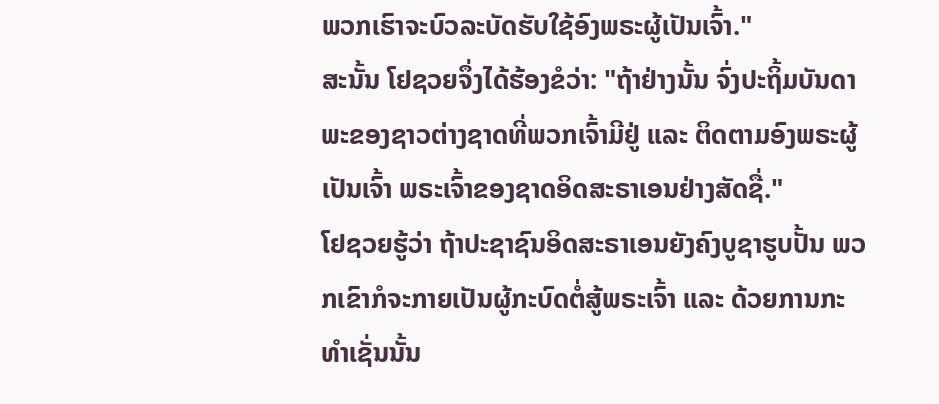ພວກເຮົາຈະບົວລະບັດຮັບໃຊ້ອົງພຣະຜູ້ເປັນເຈົ້າ."
ສະນັ້ນ ໂຢຊວຍຈຶ່ງໄດ້ຮ້ອງຂໍວ່າ: "ຖ້າຢ່າງນັ້ນ ຈົ່ງປະຖິ້ມບັນດາພະຂອງຊາວຕ່າງຊາດທີ່ພວກເຈົ້າມີຢູ່ ແລະ ຕິດຕາມອົງພຣະຜູ້ເປັນເຈົ້າ ພຣະເຈົ້າຂອງຊາດອິດສະຣາເອນຢ່າງສັດຊື່."
ໂຢຊວຍຮູ້ວ່າ ຖ້າປະຊາຊົນອິດສະຣາເອນຍັງຄົງບູຊາຮູບປັ້ນ ພວກເຂົາກໍຈະກາຍເປັນຜູ້ກະບົດຕໍ່ສູ້ພຣະເຈົ້າ ແລະ ດ້ວຍການກະທຳເຊັ່ນນັ້ນ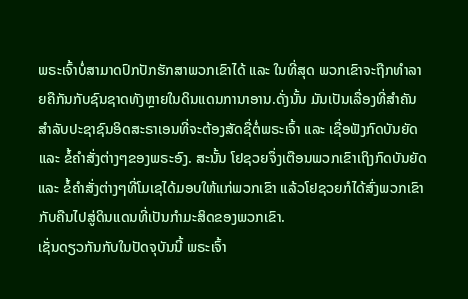ພຣະເຈົ້າບໍ່ສາມາດປົກປັກຮັກສາພວກເຂົາໄດ້ ແລະ ໃນທີ່ສຸດ ພວກເຂົາຈະຖືກທຳລາຍຄືກັນກັບຊົນຊາດທັງຫຼາຍໃນດິນແດນການາອານ.ດັ່ງນັ້ນ ມັນເປັນເລື່ອງທີ່ສຳຄັນສຳລັບປະຊາຊົນອິດສະຣາເອນທີ່ຈະຕ້ອງສັດຊື່ຕໍ່ພຣະເຈົ້າ ແລະ ເຊື່ອຟັງກົດບັນຍັດ ແລະ ຂໍ້ຄຳສັ່ງຕ່າງໆຂອງພຣະອົງ. ສະນັ້ນ ໂຢຊວຍຈຶ່ງເຕືອນພວກເຂົາເຖິງກົດບັນຍັດ ແລະ ຂໍ້ຄຳສັ່ງຕ່າງໆທີ່ໂມເຊໄດ້ມອບໃຫ້ແກ່ພວກເຂົາ ແລ້ວໂຢຊວຍກໍໄດ້ສົ່ງພວກເຂົາກັບຄືນໄປສູ່ດິນແດນທີ່ເປັນກຳມະສິດຂອງພວກເຂົາ.
ເຊັ່ນດຽວກັນກັບໃນປັດຈຸບັນນີ້ ພຣະເຈົ້າ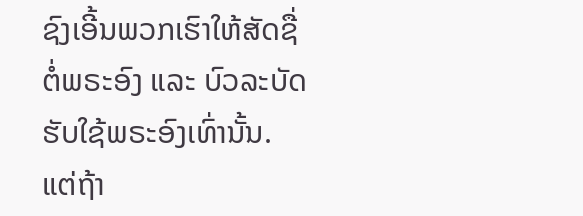ຊົງເອີ້ນພວກເຮົາໃຫ້ສັດຊື່ຕໍ່ພຣະອົງ ແລະ ບົວລະບັດຮັບໃຊ້ພຣະອົງເທົ່ານັ້ນ. ແຕ່ຖ້າ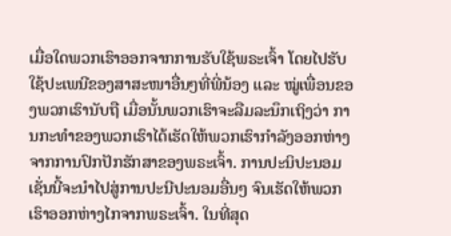ເມື່ອໃດພວກເຮົາອອກຈາກການຮັບໃຊ້ພຣະເຈົ້າ ໂດຍໄປຮັບໃຊ້ປະເພນີຂອງສາສະໜາອື່ນໆທີ່ພີ່ນ້ອງ ແລະ ໝູ່ເພື່ອນຂອງພວກເຮົານັບຖື ເມື່ອນັ້ນພວກເຮົາຈະລືມລະນຶກເຖິງວ່າ ການກະທຳຂອງພວກເຮົາໄດ້ເຮັດໃຫ້ພວກເຮົາກຳລັງອອກຫ່າງຈາກການປົກປັກຮັກສາຂອງພຣະເຈົ້າ. ການປະນິປະນອມເຊັ່ນນີ້ຈະນຳໄປສູ່ການປະນີປະນອມອື່ນໆ ຈົນເຮັດໃຫ້ພວກເຮົາອອກຫ່າງໄກຈາກພຣະເຈົ້າ. ໃນທີ່ສຸດ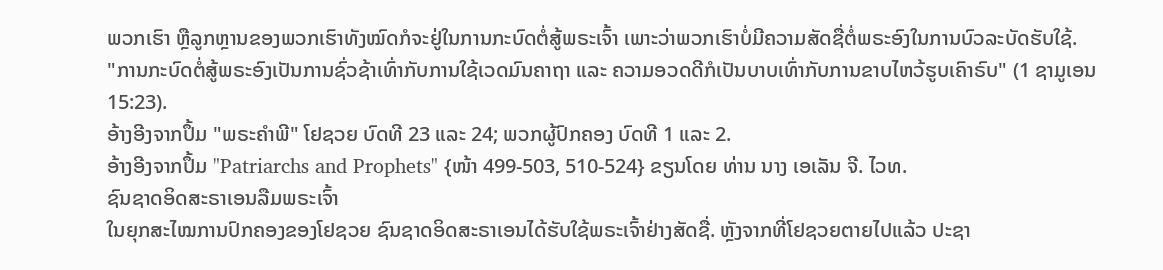ພວກເຮົາ ຫຼືລູກຫຼານຂອງພວກເຮົາທັງໝົດກໍຈະຢູ່ໃນການກະບົດຕໍ່ສູ້ພຣະເຈົ້າ ເພາະວ່າພວກເຮົາບໍ່ມີຄວາມສັດຊື່ຕໍ່ພຣະອົງໃນການບົວລະບັດຮັບໃຊ້.
"ການກະບົດຕໍ່ສູ້ພຣະອົງເປັນການຊົ່ວຊ້າເທົ່າກັບການໃຊ້ເວດມົນຄາຖາ ແລະ ຄວາມອວດດີກໍເປັນບາບເທົ່າກັບການຂາບໄຫວ້ຮູບເຄົາຣົບ" (1 ຊາມູເອນ 15:23).
ອ້າງອີງຈາກປຶ້ມ "ພຣະຄຳພີ" ໂຢຊວຍ ບົດທີ 23 ແລະ 24; ພວກຜູ້ປົກຄອງ ບົດທີ 1 ແລະ 2.
ອ້າງອີງຈາກປຶ້ມ "Patriarchs and Prophets" {ໜ້າ 499-503, 510-524} ຂຽນໂດຍ ທ່ານ ນາງ ເອເລັນ ຈີ. ໄວທ.
ຊົນຊາດອິດສະຣາເອນລືມພຣະເຈົ້າ
ໃນຍຸກສະໄໝການປົກຄອງຂອງໂຢຊວຍ ຊົນຊາດອິດສະຣາເອນໄດ້ຮັບໃຊ້ພຣະເຈົ້າຢ່າງສັດຊື່. ຫຼັງຈາກທີ່ໂຢຊວຍຕາຍໄປແລ້ວ ປະຊາ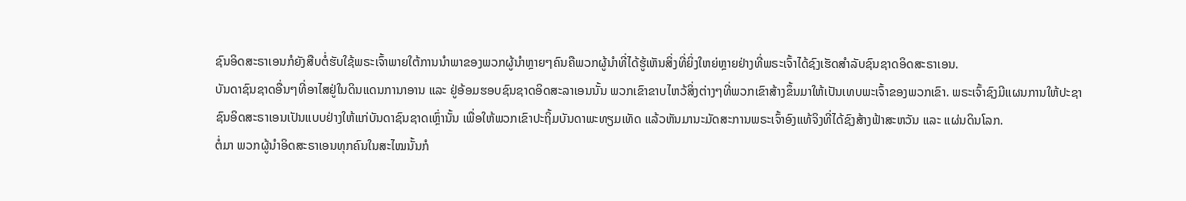ຊົນອິດສະຣາເອນກໍຍັງສືບຕໍ່ຮັບໃຊ້ພຣະເຈົ້າພາຍໃຕ້ການນໍາພາຂອງພວກຜູ້ນຳຫຼາຍໆຄົນຄືພວກຜູ້ນຳທີ່ໄດ້ຮູ້ເຫັນສິ່ງທີ່ຍິ່ງໃຫຍ່ຫຼາຍຢ່າງທີ່ພຣະເຈົ້າໄດ້ຊົງເຮັດສໍາລັບຊົນຊາດອິດສະຣາເອນ.
ບັນດາຊົນຊາດອື່ນໆທີ່ອາໄສຢູ່ໃນດິນແດນການາອານ ແລະ ຢູ່ອ້ອມຮອບຊົນຊາດອິດສະລາເອນນັ້ນ ພວກເຂົາຂາບໄຫວ້ສິ່ງຕ່າງໆທີ່ພວກເຂົາສ້າງຂຶ້ນມາໃຫ້ເປັນເທບພະເຈົ້າຂອງພວກເຂົາ. ພຣະເຈົ້າຊົງມີແຜນການໃຫ້ປະຊາຊົນອິດສະຣາເອນເປັນແບບຢ່າງໃຫ້ແກ່ບັນດາຊົນຊາດເຫຼົ່ານັ້ນ ເພື່ອໃຫ້ພວກເຂົາປະຖິ້ມບັນດາພະທຽມເທັດ ແລ້ວຫັນມານະມັດສະການພຣະເຈົ້າອົງແທ້ຈິງທີ່ໄດ້ຊົງສ້າງຟ້າສະຫວັນ ແລະ ແຜ່ນດິນໂລກ.
ຕໍ່ມາ ພວກຜູ້ນຳອິດສະຣາເອນທຸກຄົນໃນສະໄໝນັ້ນກໍ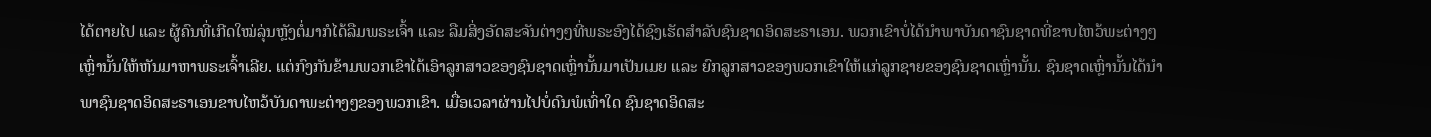ໄດ້ຕາຍໄປ ແລະ ຜູ້ຄົນທີ່ເກີດໃໝ່ລຸ່ນຫຼັງຕໍ່ມາກໍໄດ້ລືມພຣະເຈົ້າ ແລະ ລືມສິ່ງອັດສະຈັນຕ່າງໆທີ່ພຣະອົງໄດ້ຊົງເຮັດສຳລັບຊົນຊາດອິດສະຣາເອນ. ພວກເຂົາບໍ່ໄດ້ນຳພາບັນດາຊົນຊາດທີ່ຂາບໄຫວ້ພະຕ່າງໆເຫຼົ່ານັ້ນໃຫ້ຫັນມາຫາພຣະເຈົ້າເລີຍ. ແຕ່ກົງກັນຂ້າມພວກເຂົາໄດ້ເອົາລູກສາວຂອງຊົນຊາດເຫຼົ່ານັ້ນມາເປັນເມຍ ແລະ ຍົກລູກສາວຂອງພວກເຂົາໃຫ້ແກ່ລູກຊາຍຂອງຊົນຊາດເຫຼົ່ານັ້ນ. ຊົນຊາດເຫຼົ່ານັ້ນໄດ້ນໍາພາຊົນຊາດອິດສະຣາເອນຂາບໄຫວ້ບັນດາພະຕ່າງໆຂອງພວກເຂົາ. ເມື່ອເວລາຜ່ານໄປບໍ່ດົນພໍເທົ່າໃດ ຊົນຊາດອິດສະ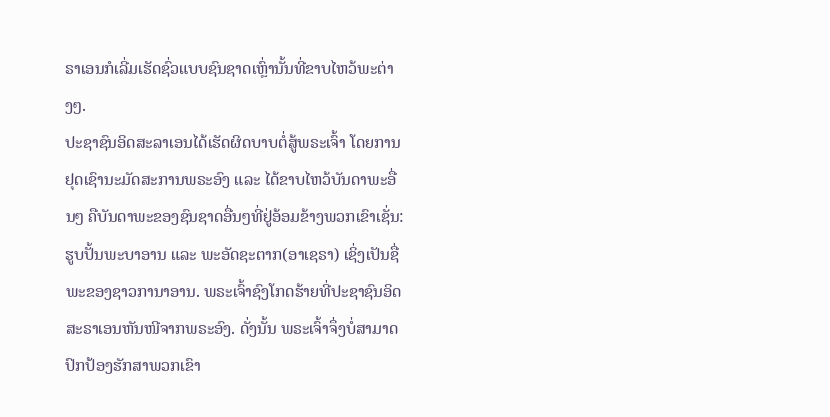ຣາເອນກໍເລີ່ມເຮັດຊົ່ວແບບຊົນຊາດເຫຼົ່ານັ້ນທີ່ຂາບໄຫວ້ພະຕ່າງໆ.
ປະຊາຊົນອິດສະລາເອນໄດ້ເຮັດຜິດບາບຕໍ່ສູ້ພຣະເຈົ້າ ໂດຍການຢຸດເຊົານະມັດສະການພຣະອົງ ແລະ ໄດ້ຂາບໄຫວ້ບັນດາພະອື່ນໆ ຄືບັນດາພະຂອງຊົນຊາດອື່ນໆທີ່ຢູ່ອ້ອມຂ້າງພວກເຂົາເຊັ່ນ: ຮູບປັ້ນພະບາອານ ແລະ ພະອັດຊະຕາກ(ອາເຊຣາ) ເຊິ່ງເປັນຊື່ພະຂອງຊາວການາອານ. ພຣະເຈົ້າຊົງໂກດຮ້າຍທີ່ປະຊາຊົນອິດສະຣາເອນຫັນໜີຈາກພຣະອົງ. ດັ່ງນັ້ນ ພຣະເຈົ້າຈຶ່ງບໍ່ສາມາດປົກປ້ອງຮັກສາພວກເຂົາ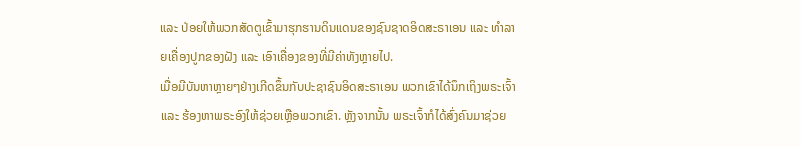ແລະ ປ່ອຍໃຫ້ພວກສັດຕູເຂົ້າມາຮຸກຮານດິນແດນຂອງຊົນຊາດອິດສະຣາເອນ ແລະ ທຳລາຍເຄື່ອງປູກຂອງຝັງ ແລະ ເອົາເຄື່ອງຂອງທີ່ມີຄ່າທັງຫຼາຍໄປ.
ເມື່ອມີບັນຫາຫຼາຍໆຢ່າງເກີດຂຶ້ນກັບປະຊາຊົນອິດສະຣາເອນ ພວກເຂົາໄດ້ນຶກເຖິງພຣະເຈົ້າ ແລະ ຮ້ອງຫາພຣະອົງໃຫ້ຊ່ວຍເຫຼືອພວກເຂົາ. ຫຼັງຈາກນັ້ນ ພຣະເຈົ້າກໍໄດ້ສົ່ງຄົນມາຊ່ວຍ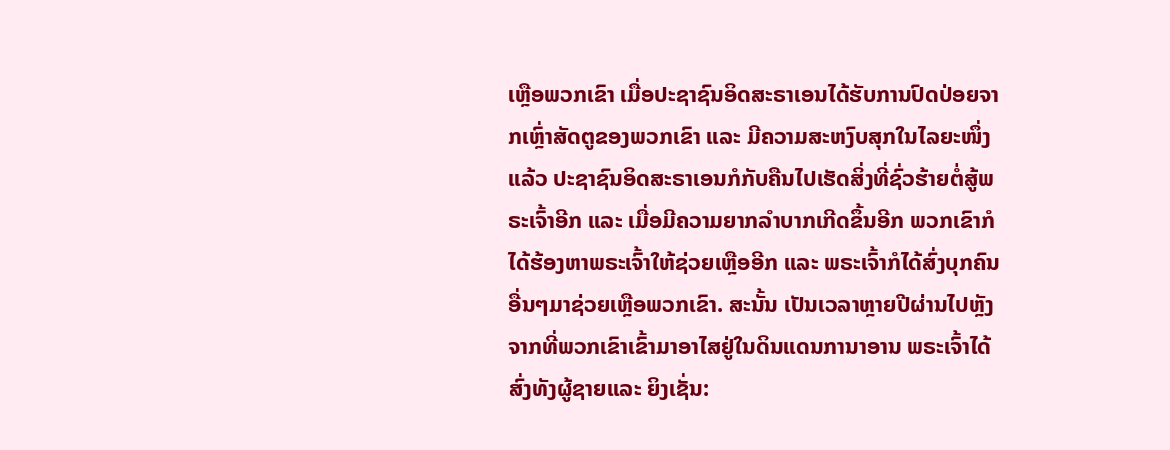ເຫຼືອພວກເຂົາ ເມື່ອປະຊາຊົນອິດສະຣາເອນໄດ້ຮັບການປົດປ່ອຍຈາກເຫຼົ່າສັດຕູຂອງພວກເຂົາ ແລະ ມີຄວາມສະຫງົບສຸກໃນໄລຍະໜຶ່ງແລ້ວ ປະຊາຊົນອິດສະຣາເອນກໍກັບຄືນໄປເຮັດສິ່ງທີ່ຊົ່ວຮ້າຍຕໍ່ສູ້ພຣະເຈົ້າອີກ ແລະ ເມື່ອມີຄວາມຍາກລຳບາກເກີດຂຶ້ນອີກ ພວກເຂົາກໍໄດ້ຮ້ອງຫາພຣະເຈົ້າໃຫ້ຊ່ວຍເຫຼືອອີກ ແລະ ພຣະເຈົ້າກໍໄດ້ສົ່ງບຸກຄົນອື່ນໆມາຊ່ວຍເຫຼືອພວກເຂົາ. ສະນັ້ນ ເປັນເວລາຫຼາຍປີຜ່ານໄປຫຼັງຈາກທີ່ພວກເຂົາເຂົ້າມາອາໄສຢູ່ໃນດິນແດນການາອານ ພຣະເຈົ້າໄດ້ສົ່ງທັງຜູ້ຊາຍແລະ ຍິງເຊັ່ນ: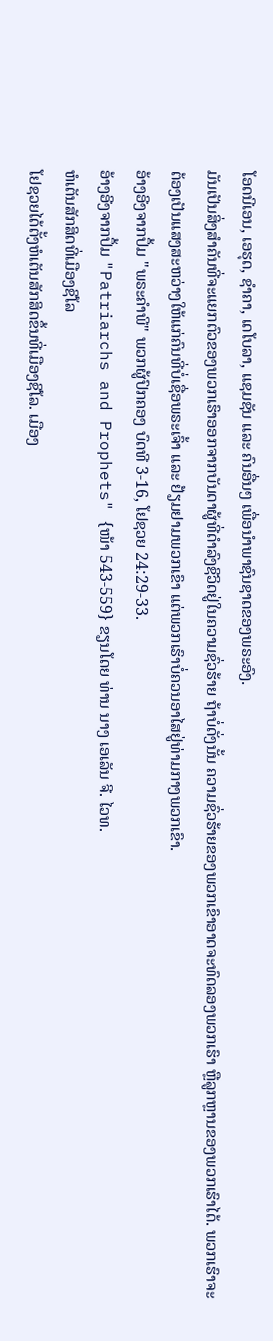ໂອດນີເອນ, ເອຮຸດ, ຊຳຄາ, ເດໂບລາ, ແຊມຊັນ ແລະ ຄົນອື່ນໆ ເພື່ອນຳພາຊົນຊາດຂອງພຣະອົງ.
ມັນເປັນສິ່ງສໍາຄັນທີ່ຈະແຍກຕົວຂອງພວກເຮົາອອກຈາກບັນດາຜູ້ທີ່ດຳລົງຊີວິດຢູ່ໃນຄວາມຊົ່ວຮ້າຍ ຖ້າບໍ່ດັ່ງນັ້ນ ຄວາມຊົ່ວຮ້າຍຂອງພວກເຂົາອາດຈະທົດລອງພວກເຮົາ ຫຼືລູກຫຼານຂອງພວກເຮົາໄດ້. ພວກເຮົາຈະຕ້ອງເປັນແສງສະຫວ່າງໃຫ້ແກ່ຄົນທີ່ບໍ່ເຊື່ອພຣະເຈົ້າ ແລະ ຢ້ຽມຢາມພວກເຂົາ ແຕ່ພວກເຮົາບໍ່ຄວນອາໄສຢູ່ທ່າມກາງພວກເຂົາ.
ອ້າງອີງຈາກປຶ້ມ "ພຣະຄຳພີ" ພວກຜູ້ປົກຄອງ ບົດທີ 3-16, ໂຢຊວຍ 24:29-33.
ອ້າງອີງຈາກປຶ້ມ "Patriarchs and Prophets" {ໜ້າ 543-559} ຂຽນໂດຍ ທ່ານ ນາງ ເອເລັນ ຈີ. ໄວທ.
ຫໍເຕັນສັກສິດທີ່ເມືອງຊີໂລ
ໂຢຊວຍໄດ້ຕັ້ງຫໍເຕັນສັກສິດຂຶ້ນທີ່ເມືອງຊີໂລ. ເມືອງ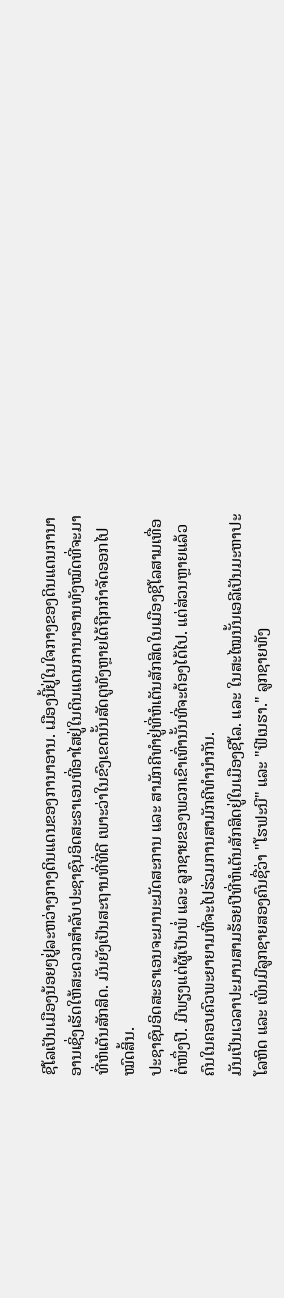ຊີໂລເປັນເມືອງນ້ອຍໆຢູ່ລະຫວ່າງກາງດິນແດນຂອງການາອານ. ເມືອງນີ້ຢູ່ໃນໃຈກາງຂອງດິນແດນການາອານເຊິ່ງເຮັດໃຫ້ສະດວກສຳລັບປະຊາຊົນອິດສະຣາເອນທີ່ອາໄສຢູ່ໃນດິນແດນການາອານທັງໝົດທີ່ຈະມາທີ່ຫໍເຕັນສັກສິດ. ມັນຍັງເປັນສະຖານທີ່ທີ່ດີ ເພາະວ່າໃນຂົງເຂດນັ້ນສັດຕູທັງຫຼາຍໄດ້ຖືກກໍາຈັດອອກໄປໝົດສິ້ນ.
ປະຊາຊົນອິດສະຣາເອນຈະມານະມັດສະການ ແລະ ສາມັກຄີທຳຢູ່ທີ່ຫໍເຕັນສັກສິດໃນເມືອງຊີໂລສາມເທື່ອຕໍ່ໜຶ່ງປີ. ມີພຽງແຕ່ຜູ້ເປັນພໍ່ ແລະ ລູກຊາຍຂອງພວກເຂົາເທົ່ານັ້ນທີ່ຈະຕ້ອງໄດ້ໄປ. ແຕ່ສ່ວນຫຼາຍແລ້ວ ຄົນໃນຄອບຄົວພະຍາຍາມທີ່ຈະໄປຮ່ວມການສາມັກຄີທຳນຳກັນ.
ມັນເປັນເວລາປະມານສາມຮ້ອຍປີທີ່ຫໍເຕັນສັກສິດຢູ່ໃນເມືອງຊີໂລ. ແລະ ໃນສະໄໝນັ້ນເອລີເປັນມະຫາປະໂລຫິດ ແລະ ເພິ່ນມີລູກຊາຍສອງຄົນຊື່ວ່າ "ໂຮຟະນີ" ແລະ "ຟີເນຮາ." ລູກຊາຍທັງ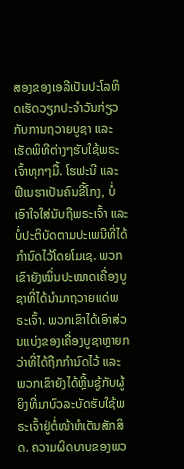ສອງຂອງເອລີເປັນປະໂລຫິດເຮັດວຽກປະຈຳວັນກ່ຽວກັບການຖວາຍບູຊາ ແລະ ເຮັດພິທີຕ່າງໆຮັບໃຊ້ພຣະເຈົ້າທຸກໆມື້. ໂຮຟະນີ ແລະ ຟີເນຮາເປັນຄົນຂີ້ໂກງ, ບໍ່ເອົາໃຈໃສ່ນັບຖືພຣະເຈົ້າ ແລະ ບໍ່ປະຕິບັດຕາມປະເພນີທີ່ໄດ້ກຳນົດໄວ້ໂດຍໂມເຊ. ພວກເຂົາຍັງໝິ່ນປະໝາດເຄື່ອງບູຊາທີ່ໄດ້ນຳມາຖວາຍແດ່ພຣະເຈົ້າ. ພວກເຂົາໄດ້ເອົາສ່ວນແບ່ງຂອງເຄື່ອງບູຊາຫຼາຍກວ່າທີ່ໄດ້ຖືກກຳນົດໄວ້ ແລະ ພວກເຂົາຍັງໄດ້ຫຼີ້ນຊູ້ກັບຜູ້ຍິງທີ່ມາບົວລະບັດຮັບໃຊ້ພຣະເຈົ້າຢູ່ຕໍ່ໜ້າຫໍເຕັນສັກສິດ. ຄວາມຜິດບາບຂອງພວ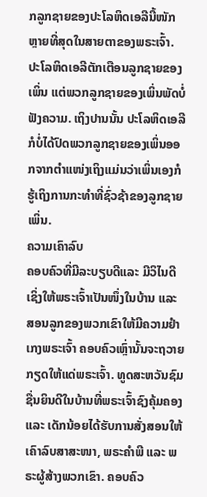ກລູກຊາຍຂອງປະໂລຫິດເອລີນີ້ໜັກຫຼາຍທີ່ສຸດໃນສາຍຕາຂອງພຣະເຈົ້າ. ປະໂລຫິດເອລີຕັກເຕືອນລູກຊາຍຂອງເພິ່ນ ແຕ່ພວກລູກຊາຍຂອງເພິ່ນພັດບໍ່ຟັງຄວາມ. ເຖິງປານນັ້ນ ປະໂລຫິດເອລີກໍບໍ່ໄດ້ປົດພວກລູກຊາຍຂອງເພິ່ນອອກຈາກຕຳແໜ່ງເຖິງແມ່ນວ່າເພິ່ນເອງກໍຮູ້ເຖິງການກະທຳທີ່ຊົ່ວຊ້າຂອງລູກຊາຍເພິ່ນ.
ຄວາມເຄົາລົບ
ຄອບຄົວທີ່ມີລະບຽບດີແລະ ມີວິໄນດີ ເຊິ່ງໃຫ້ພຣະເຈົ້າເປັນໜຶ່ງໃນບ້ານ ແລະ ສອນລູກຂອງພວກເຂົາໃຫ້ມີຄວາມຢຳເກງພຣະເຈົ້າ ຄອບຄົວເຫຼົ່ານັ້ນຈະຖວາຍກຽດໃຫ້ແດ່ພຣະເຈົ້າ. ທູດສະຫວັນຊົມຊື່ນຍິນດີໃນບ້ານທີ່ພຣະເຈົ້າຊົງຄຸ້ມຄອງ ແລະ ເດັກນ້ອຍໄດ້ຮັບການສັ່ງສອນໃຫ້ເຄົາລົບສາສະໜາ, ພຣະຄຳພີ ແລະ ພຣະຜູ້ສ້າງພວກເຂົາ. ຄອບຄົວ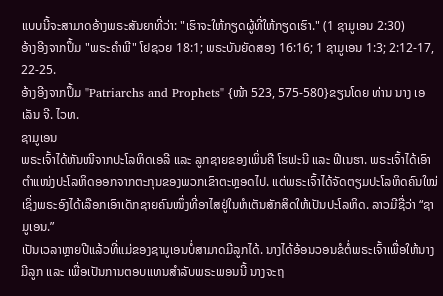ແບບນີ້ຈະສາມາດອ້າງພຣະສັນຍາທີ່ວ່າ: "ເຮົາຈະໃຫ້ກຽດຜູ້ທີ່ໃຫ້ກຽດເຮົາ." (1 ຊາມູເອນ 2:30)
ອ້າງອີງຈາກປຶ້ມ "ພຣະຄຳພີ" ໂຢຊວຍ 18:1; ພຣະບັນຍັດສອງ 16:16; 1 ຊາມູເອນ 1:3; 2:12-17, 22-25.
ອ້າງອີງຈາກປຶ້ມ "Patriarchs and Prophets" {ໜ້າ 523, 575-580}ຂຽນໂດຍ ທ່ານ ນາງ ເອເລັນ ຈີ. ໄວທ.
ຊາມູເອນ
ພຣະເຈົ້າໄດ້ຫັນໜີຈາກປະໂລຫິດເອລີ ແລະ ລູກຊາຍຂອງເພິ່ນຄື ໂຮຟະນີ ແລະ ຟີເນຮາ. ພຣະເຈົ້າໄດ້ເອົາຕຳແໜ່ງປະໂລຫິດອອກຈາກຕະກຸນຂອງພວກເຂົາຕະຫຼອດໄປ. ແຕ່ພຣະເຈົ້າໄດ້ຈັດຕຽມປະໂລຫິດຄົນໃໝ່ ເຊິ່ງພຣະອົງໄດ້ເລືອກເອົາເດັກຊາຍຄົນໜຶ່ງທີ່ອາໄສຢູ່ໃນຫໍເຕັນສັກສິດໃຫ້ເປັນປະໂລຫິດ. ລາວມີຊື່ວ່າ “ຊາມູເອນ.”
ເປັນເວລາຫຼາຍປີແລ້ວທີ່ແມ່ຂອງຊາມູເອນບໍ່ສາມາດມີລູກໄດ້. ນາງໄດ້ອ້ອນວອນຂໍຕໍ່ພຣະເຈົ້າເພື່ອໃຫ້ນາງມີລູກ ແລະ ເພື່ອເປັນການຕອບແທນສຳລັບພຣະພອນນີ້ ນາງຈະຖ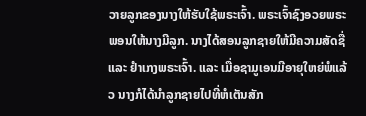ວາຍລູກຂອງນາງໃຫ້ຮັບໃຊ້ພຣະເຈົ້າ. ພຣະເຈົ້າຊົງອວຍພຣະພອນໃຫ້ນາງມີລູກ. ນາງໄດ້ສອນລູກຊາຍໃຫ້ມີຄວາມສັດຊື່ ແລະ ຢຳເກງພຣະເຈົ້າ. ແລະ ເມື່ອຊາມູເອນມີອາຍຸໃຫຍ່ພໍແລ້ວ ນາງກໍໄດ້ນໍາລູກຊາຍໄປທີ່ຫໍເຕັນສັກ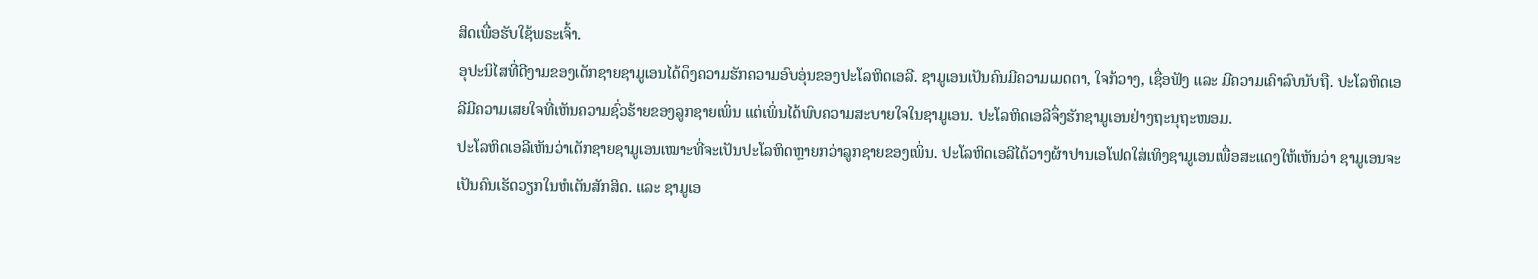ສິດເພື່ອຮັບໃຊ້ພຣະເຈົ້າ.
ອຸປະນິໄສທີ່ດີງາມຂອງເດັກຊາຍຊາມູເອນໄດ້ດຶງຄວາມຮັກຄວາມອົບອຸ່ນຂອງປະໂລຫິດເອລີ. ຊາມູເອນເປັນຄົນມີຄວາມເມດຕາ, ໃຈກ້ວາງ, ເຊື່ອຟັງ ແລະ ມີຄວາມເຄົາລົບນັບຖື. ປະໂລຫິດເອລີມີຄວາມເສຍໃຈທີ່ເຫັນຄວາມຊົ່ວຮ້າຍຂອງລູກຊາຍເພິ່ນ ແຕ່ເພິ່ນໄດ້ພົບຄວາມສະບາຍໃຈໃນຊາມູເອນ. ປະໂລຫິດເອລີຈຶ່ງຮັກຊາມູເອນຢ່າງຖະນຸຖະໜອມ.
ປະໂລຫິດເອລີເຫັນວ່າເດັກຊາຍຊາມູເອນເໝາະທີ່ຈະເປັນປະໂລຫິດຫຼາຍກວ່າລູກຊາຍຂອງເພິ່ນ. ປະໂລຫິດເອລີໄດ້ວາງຜ້າປານເອໂຟດໃສ່ເທິງຊາມູເອນເພື່ອສະແດງໃຫ້ເຫັນວ່າ ຊາມູເອນຈະເປັນຄົນເຮັດວຽກໃນຫໍເຕັນສັກສິດ. ແລະ ຊາມູເອ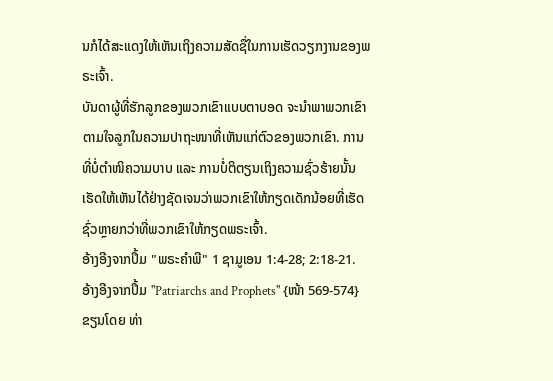ນກໍໄດ້ສະແດງໃຫ້ເຫັນເຖິງຄວາມສັດຊື່ໃນການເຮັດວຽກງານຂອງພຣະເຈົ້າ.
ບັນດາຜູ້ທີ່ຮັກລູກຂອງພວກເຂົາແບບຕາບອດ ຈະນຳພາພວກເຂົາຕາມໃຈລູກໃນຄວາມປາຖະໜາທີ່ເຫັນແກ່ຕົວຂອງພວກເຂົາ. ການທີ່ບໍ່ຕຳໜິຄວາມບາບ ແລະ ການບໍ່ຕິຕຽນເຖິງຄວາມຊົ່ວຮ້າຍນັ້ນ ເຮັດໃຫ້ເຫັນໄດ້ຢ່າງຊັດເຈນວ່າພວກເຂົາໃຫ້ກຽດເດັກນ້ອຍທີ່ເຮັດຊົ່ວຫຼາຍກວ່າທີ່ພວກເຂົາໃຫ້ກຽດພຣະເຈົ້າ.
ອ້າງອີງຈາກປຶ້ມ "ພຣະຄຳພີ" 1 ຊາມູເອນ 1:4-28; 2:18-21.
ອ້າງອີງຈາກປຶ້ມ "Patriarchs and Prophets" {ໜ້າ 569-574} ຂຽນໂດຍ ທ່າ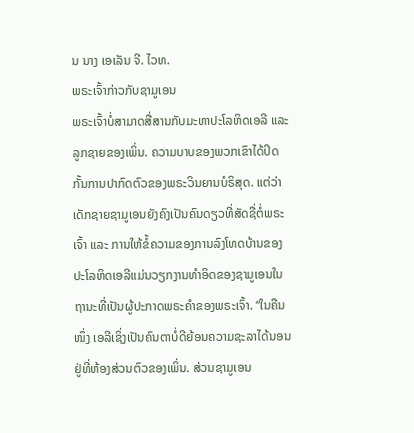ນ ນາງ ເອເລັນ ຈີ. ໄວທ.
ພຣະເຈົ້າກ່າວກັບຊາມູເອນ
ພຣະເຈົ້າບໍ່ສາມາດສື່ສານກັບມະຫາປະໂລຫິດເອລີ ແລະ ລູກຊາຍຂອງເພິ່ນ. ຄວາມບາບຂອງພວກເຂົາໄດ້ປິດກັ້ນການປາກົດຕົວຂອງພຣະວິນຍານບໍຣິສຸດ. ແຕ່ວ່າເດັກຊາຍຊາມູເອນຍັງຄົງເປັນຄົນດຽວທີ່ສັດຊື່ຕໍ່ພຣະເຈົ້າ ແລະ ການໃຫ້ຂໍ້ຄວາມຂອງການລົງໂທດບ້ານຂອງປະໂລຫິດເອລີແມ່ນວຽກງານທຳອິດຂອງຊາມູເອນໃນຖານະທີ່ເປັນຜູ້ປະກາດພຣະຄຳຂອງພຣະເຈົ້າ. “ໃນຄືນໜຶ່ງ ເອລີເຊິ່ງເປັນຄົນຕາບໍ່ດີຍ້ອນຄວາມຊະລາໄດ້ນອນຢູ່ທີ່ຫ້ອງສ່ວນຕົວຂອງເພິ່ນ. ສ່ວນຊາມູເອນ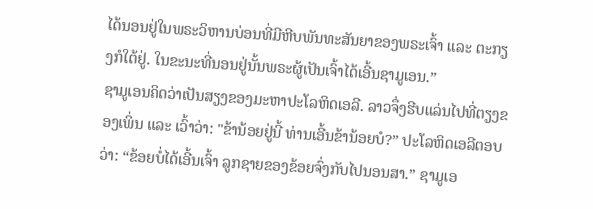ໄດ້ນອນຢູ່ໃນພຣະວິຫານບ່ອນທີ່ມີຫີບພັນທະສັນຍາຂອງພຣະເຈົ້າ ແລະ ຕະກຽງກໍໃຕ້ຢູ່. ໃນຂະນະທີ່ນອນຢູ່ນັ້ນພຣະຜູ້ເປັນເຈົ້າໄດ້ເອີ້ນຊາມູເອນ.”
ຊາມູເອນຄິດວ່າເປັນສຽງຂອງມະຫາປະໂລຫິດເອລີ. ລາວຈຶ່ງຮີບແລ່ນໄປທີ່ຕຽງຂອງເພິ່ນ ແລະ ເວົ້າວ່າ: "ຂ້ານ້ອຍຢູ່ນີ້ ທ່ານເອີ້ນຂ້ານ້ອຍບໍ?” ປະໂລຫິດເອລີຕອບວ່າ: “ຂ້ອຍບໍ່ໄດ້ເອີ້ນເຈົ້າ ລູກຊາຍຂອງຂ້ອຍຈົ່ງກັບໄປນອນສາ.” ຊາມູເອ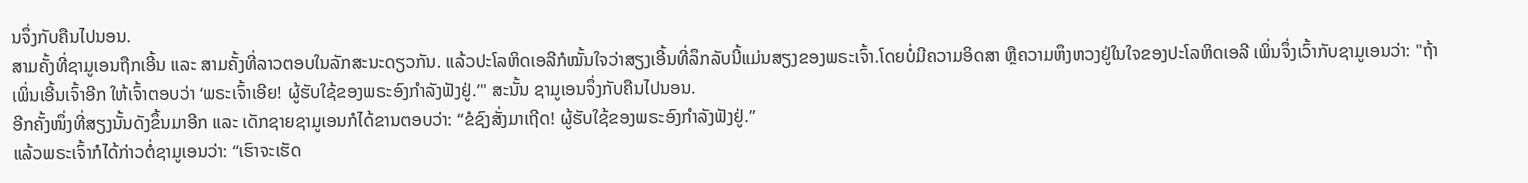ນຈຶ່ງກັບຄືນໄປນອນ.
ສາມຄັ້ງທີ່ຊາມູເອນຖືກເອີ້ນ ແລະ ສາມຄັ້ງທີ່ລາວຕອບໃນລັກສະນະດຽວກັນ. ແລ້ວປະໂລຫິດເອລີກໍໝັ້ນໃຈວ່າສຽງເອີ້ນທີ່ລຶກລັບນີ້ແມ່ນສຽງຂອງພຣະເຈົ້າ.ໂດຍບໍ່ມີຄວາມອິດສາ ຫຼືຄວາມຫຶງຫວງຢູ່ໃນໃຈຂອງປະໂລຫິດເອລີ ເພິ່ນຈຶ່ງເວົ້າກັບຊາມູເອນວ່າ: "ຖ້າເພິ່ນເອີ້ນເຈົ້າອີກ ໃຫ້ເຈົ້າຕອບວ່າ ‘ພຣະເຈົ້າເອີຍ! ຜູ້ຮັບໃຊ້ຂອງພຣະອົງກຳລັງຟັງຢູ່.’" ສະນັ້ນ ຊາມູເອນຈຶ່ງກັບຄືນໄປນອນ.
ອີກຄັ້ງໜຶ່ງທີ່ສຽງນັ້ນດັງຂຶ້ນມາອີກ ແລະ ເດັກຊາຍຊາມູເອນກໍໄດ້ຂານຕອບວ່າ: “ຂໍຊົງສັ່ງມາເຖີດ! ຜູ້ຮັບໃຊ້ຂອງພຣະອົງກຳລັງຟັງຢູ່.”
ແລ້ວພຣະເຈົ້າກໍໄດ້ກ່າວຕໍ່ຊາມູເອນວ່າ: “ເຮົາຈະເຮັດ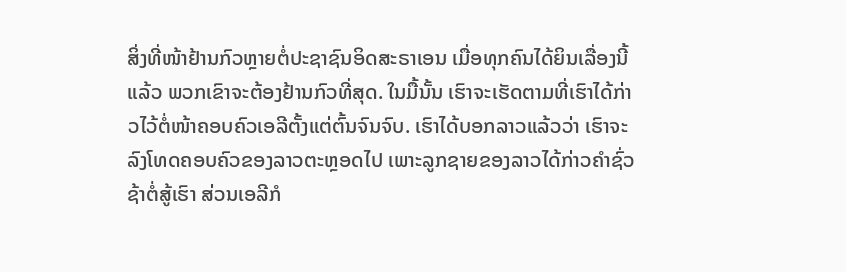ສິ່ງທີ່ໜ້າຢ້ານກົວຫຼາຍຕໍ່ປະຊາຊົນອິດສະຣາເອນ ເມື່ອທຸກຄົນໄດ້ຍິນເລື່ອງນີ້ແລ້ວ ພວກເຂົາຈະຕ້ອງຢ້ານກົວທີ່ສຸດ. ໃນມື້ນັ້ນ ເຮົາຈະເຮັດຕາມທີ່ເຮົາໄດ້ກ່າວໄວ້ຕໍ່ໜ້າຄອບຄົວເອລີຕັ້ງແຕ່ຕົ້ນຈົນຈົບ. ເຮົາໄດ້ບອກລາວແລ້ວວ່າ ເຮົາຈະລົງໂທດຄອບຄົວຂອງລາວຕະຫຼອດໄປ ເພາະລູກຊາຍຂອງລາວໄດ້ກ່າວຄຳຊົ່ວຊ້າຕໍ່ສູ້ເຮົາ ສ່ວນເອລີກໍ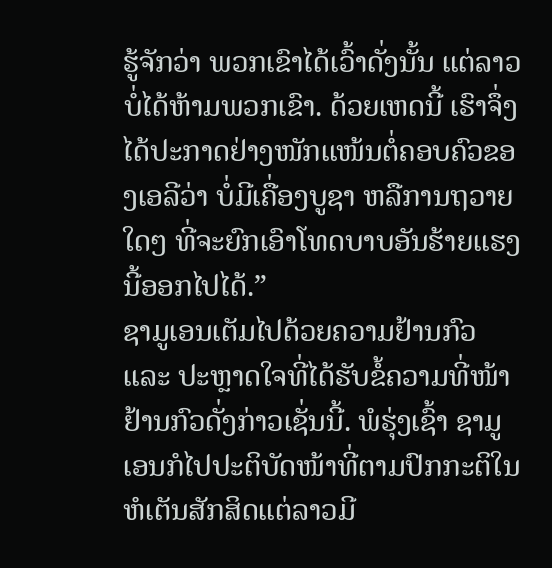ຮູ້ຈັກວ່າ ພວກເຂົາໄດ້ເວົ້າດັ່ງນັ້ນ ແຕ່ລາວບໍ່ໄດ້ຫ້າມພວກເຂົາ. ດ້ວຍເຫດນີ້ ເຮົາຈຶ່ງໄດ້ປະກາດຢ່າງໜັກແໜ້ນຕໍ່ຄອບຄົວຂອງເອລີວ່າ ບໍ່ມີເຄື່ອງບູຊາ ຫລືການຖວາຍໃດໆ ທີ່ຈະຍົກເອົາໂທດບາບອັນຮ້າຍແຮງນີ້ອອກໄປໄດ້.”
ຊາມູເອນເຕັມໄປດ້ວຍຄວາມຢ້ານກົວ ແລະ ປະຫຼາດໃຈທີ່ໄດ້ຮັບຂໍ້ຄວາມທີ່ໜ້າຢ້ານກົວດັ່ງກ່າວເຊັ່ນນີ້. ພໍຮຸ່ງເຊົ້າ ຊາມູເອນກໍໄປປະຕິບັດໜ້າທີ່ຕາມປົກກະຕິໃນຫໍເຕັນສັກສິດແຕ່ລາວມີ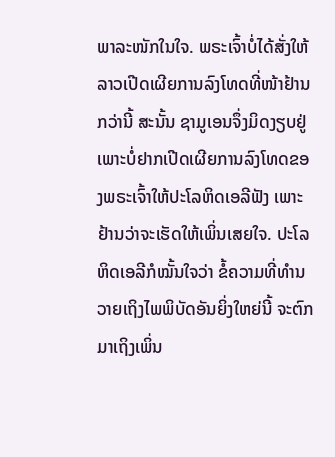ພາລະໜັກໃນໃຈ. ພຣະເຈົ້າບໍ່ໄດ້ສັ່ງໃຫ້ລາວເປີດເຜີຍການລົງໂທດທີ່ໜ້າຢ້ານກວ່ານີ້ ສະນັ້ນ ຊາມູເອນຈຶ່ງມິດງຽບຢູ່ ເພາະບໍ່ຢາກເປີດເຜີຍການລົງໂທດຂອງພຣະເຈົ້າໃຫ້ປະໂລຫິດເອລີຟັງ ເພາະຢ້ານວ່າຈະເຮັດໃຫ້ເພິ່ນເສຍໃຈ. ປະໂລຫິດເອລີກໍໝັ້ນໃຈວ່າ ຂໍ້ຄວາມທີ່ທຳນວາຍເຖິງໄພພິບັດອັນຍິ່ງໃຫຍ່ນີ້ ຈະຕົກມາເຖິງເພິ່ນ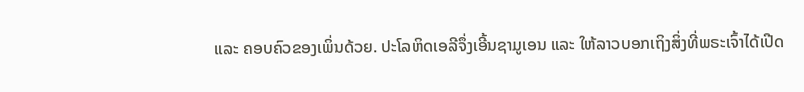ແລະ ຄອບຄົວຂອງເພິ່ນດ້ວຍ. ປະໂລຫິດເອລີຈຶ່ງເອີ້ນຊາມູເອນ ແລະ ໃຫ້ລາວບອກເຖິງສິ່ງທີ່ພຣະເຈົ້າໄດ້ເປີດ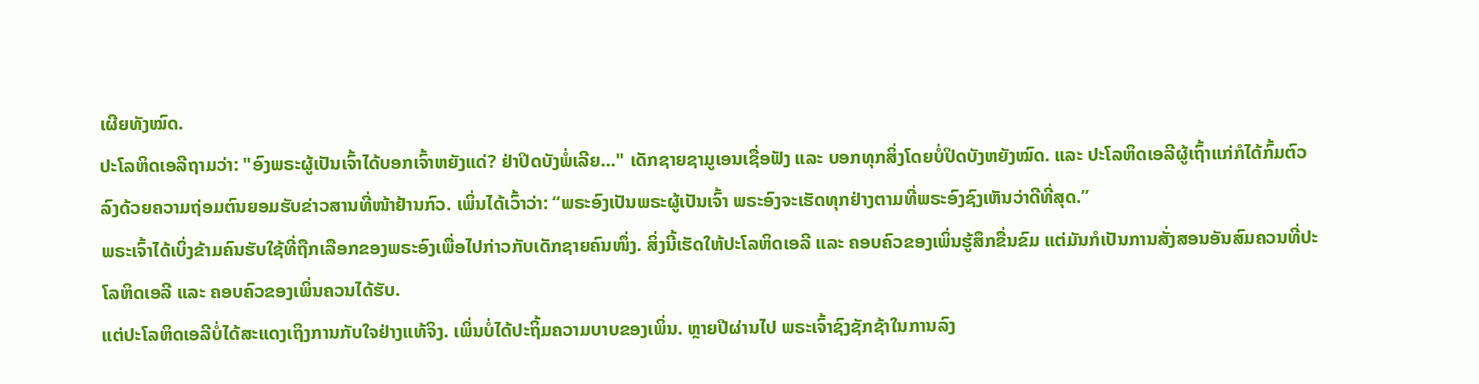ເຜີຍທັງໝົດ.
ປະໂລຫິດເອລີຖາມວ່າ: "ອົງພຣະຜູ້ເປັນເຈົ້າໄດ້ບອກເຈົ້າຫຍັງແດ່? ຢ່າປິດບັງພໍ່ເລີຍ..." ເດັກຊາຍຊາມູເອນເຊື່ອຟັງ ແລະ ບອກທຸກສິ່ງໂດຍບໍ່ປິດບັງຫຍັງໝົດ. ແລະ ປະໂລຫິດເອລີຜູ້ເຖົ້າແກ່ກໍໄດ້ກົ້ມຕົວລົງດ້ວຍຄວາມຖ່ອມຕົນຍອມຮັບຂ່າວສານທີ່ໜ້າຢ້ານກົວ. ເພິ່ນໄດ້ເວົ້າວ່າ: “ພຣະອົງເປັນພຣະຜູ້ເປັນເຈົ້າ ພຣະອົງຈະເຮັດທຸກຢ່າງຕາມທີ່ພຣະອົງຊົງເຫັນວ່າດີທີ່ສຸດ.”
ພຣະເຈົ້າໄດ້ເບິ່ງຂ້າມຄົນຮັບໃຊ້ທີ່ຖືກເລືອກຂອງພຣະອົງເພື່ອໄປກ່າວກັບເດັກຊາຍຄົນໜຶ່ງ. ສິ່ງນີ້ເຮັດໃຫ້ປະໂລຫິດເອລີ ແລະ ຄອບຄົວຂອງເພິ່ນຮູ້ສຶກຂື່ນຂົມ ແຕ່ມັນກໍເປັນການສັ່ງສອນອັນສົມຄວນທີ່ປະໂລຫິດເອລີ ແລະ ຄອບຄົວຂອງເພິ່ນຄວນໄດ້ຮັບ.
ແຕ່ປະໂລຫິດເອລີບໍ່ໄດ້ສະແດງເຖິງການກັບໃຈຢ່າງແທ້ຈິງ. ເພິ່ນບໍ່ໄດ້ປະຖິ້ມຄວາມບາບຂອງເພິ່ນ. ຫຼາຍປີຜ່ານໄປ ພຣະເຈົ້າຊົງຊັກຊ້າໃນການລົງ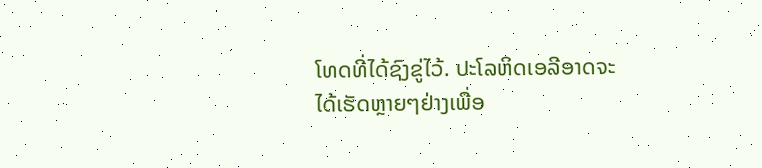ໂທດທີ່ໄດ້ຊົງຂູ່ໄວ້. ປະໂລຫິດເອລີອາດຈະໄດ້ເຮັດຫຼາຍໆຢ່າງເພື່ອ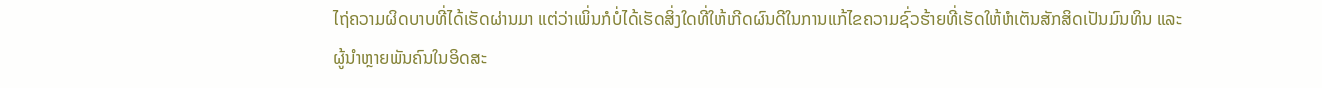ໄຖ່ຄວາມຜິດບາບທີ່ໄດ້ເຮັດຜ່ານມາ ແຕ່ວ່າເພິ່ນກໍບໍ່ໄດ້ເຮັດສິ່ງໃດທີ່ໃຫ້ເກີດຜົນດີໃນການແກ້ໄຂຄວາມຊົ່ວຮ້າຍທີ່ເຮັດໃຫ້ຫໍເຕັນສັກສິດເປັນມົນທິນ ແລະ ຜູ້ນຳຫຼາຍພັນຄົນໃນອິດສະ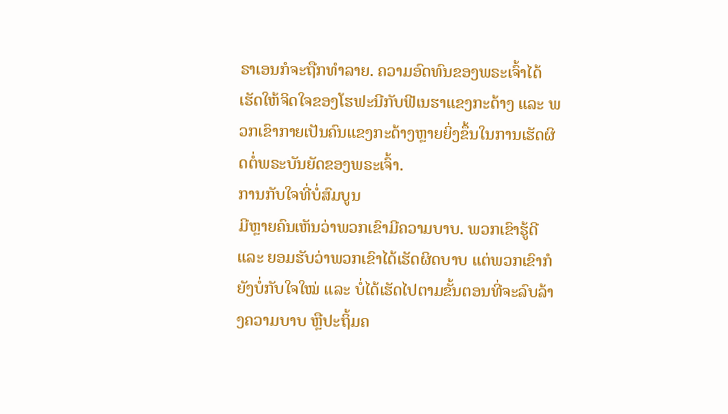ຣາເອນກໍຈະຖືກທຳລາຍ. ຄວາມອົດທົນຂອງພຣະເຈົ້າໄດ້ເຮັດໃຫ້ຈິດໃຈຂອງໂຮຟະນີກັບຟີເນຮາແຂງກະດ້າງ ແລະ ພວກເຂົາກາຍເປັນຄົນແຂງກະດ້າງຫຼາຍຍິ່ງຂຶ້ນໃນການເຮັດຜິດຕໍ່ພຣະບັນຍັດຂອງພຣະເຈົ້າ.
ການກັບໃຈທີ່ບໍ່ສົມບູນ
ມີຫຼາຍຄົນເຫັນວ່າພວກເຂົາມີຄວາມບາບ. ພວກເຂົາຮູ້ດີ ແລະ ຍອມຮັບວ່າພວກເຂົາໄດ້ເຮັດຜິດບາບ ແຕ່ພວກເຂົາກໍຍັງບໍ່ກັບໃຈໃໝ່ ແລະ ບໍ່ໄດ້ເຮັດໄປຕາມຂັ້ນຕອນທີ່ຈະລົບລ້າງຄວາມບາບ ຫຼືປະຖິ້ມຄ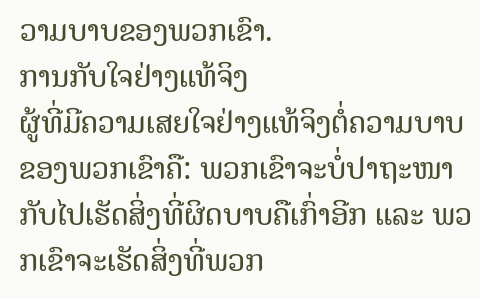ວາມບາບຂອງພວກເຂົາ.
ການກັບໃຈຢ່າງແທ້ຈິງ
ຜູ້ທີ່ມີຄວາມເສຍໃຈຢ່າງແທ້ຈິງຕໍ່ຄວາມບາບຂອງພວກເຂົາຄື: ພວກເຂົາຈະບໍ່ປາຖະໜາກັບໄປເຮັດສິ່ງທີ່ຜິດບາບຄືເກົ່າອີກ ແລະ ພວກເຂົາຈະເຮັດສິ່ງທີ່ພວກ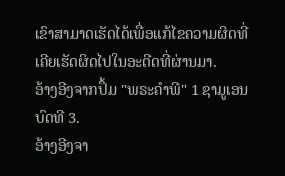ເຂົາສາມາດເຮັດໄດ້ເພື່ອແກ້ໄຂຄວາມຜິດທີ່ເຄີຍເຮັດຜິດໄປໃນອະດີດທີ່ຜ່ານມາ.
ອ້າງອີງຈາກປຶ້ມ "ພຣະຄຳພີ" 1 ຊາມູເອນ ບົດທີ 3.
ອ້າງອີງຈາ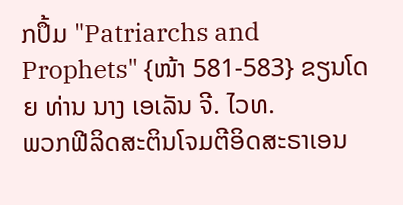ກປຶ້ມ "Patriarchs and Prophets" {ໜ້າ 581-583} ຂຽນໂດຍ ທ່ານ ນາງ ເອເລັນ ຈີ. ໄວທ.
ພວກຟີລິດສະຕິນໂຈມຕີອິດສະຣາເອນ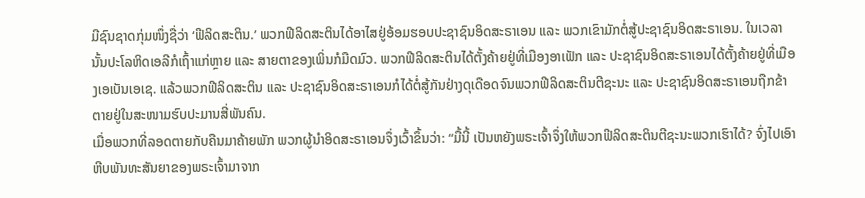ມີຊົນຊາດກຸ່ມໜຶ່ງຊື່ວ່າ ‘ຟີລິດສະຕິນ.’ ພວກຟີລິດສະຕິນໄດ້ອາໄສຢູ່ອ້ອມຮອບປະຊາຊົນອິດສະຣາເອນ ແລະ ພວກເຂົາມັກຕໍ່ສູ້ປະຊາຊົນອິດສະຣາເອນ. ໃນເວລານັ້ນປະໂລຫິດເອລີກໍເຖົ້າແກ່ຫຼາຍ ແລະ ສາຍຕາຂອງເພິ່ນກໍມືດມົວ. ພວກຟີລິດສະຕິນໄດ້ຕັ້ງຄ້າຍຢູ່ທີ່ເມືອງອາເຟັກ ແລະ ປະຊາຊົນອິດສະຣາເອນໄດ້ຕັ້ງຄ້າຍຢູ່ທີ່ເມືອງເອເບັນເອເຊ. ແລ້ວພວກຟີລິດສະຕິນ ແລະ ປະຊາຊົນອິດສະຣາເອນກໍໄດ້ຕໍ່ສູ້ກັນຢ່າງດຸເດືອດຈົນພວກຟີລິດສະຕິນຕີຊະນະ ແລະ ປະຊາຊົນອິດສະຣາເອນຖືກຂ້າຕາຍຢູ່ໃນສະໜາມຮົບປະມານສີ່ພັນຄົນ.
ເມື່ອພວກທີ່ລອດຕາຍກັບຄືນມາຄ້າຍພັກ ພວກຜູ້ນຳອິດສະຣາເອນຈຶ່ງເວົ້າຂຶ້ນວ່າ: “ມື້ນີ້ ເປັນຫຍັງພຣະເຈົ້າຈຶ່ງໃຫ້ພວກຟີລິດສະຕິນຕີຊະນະພວກເຮົາໄດ້? ຈົ່ງໄປເອົາຫີບພັນທະສັນຍາຂອງພຣະເຈົ້າມາຈາກ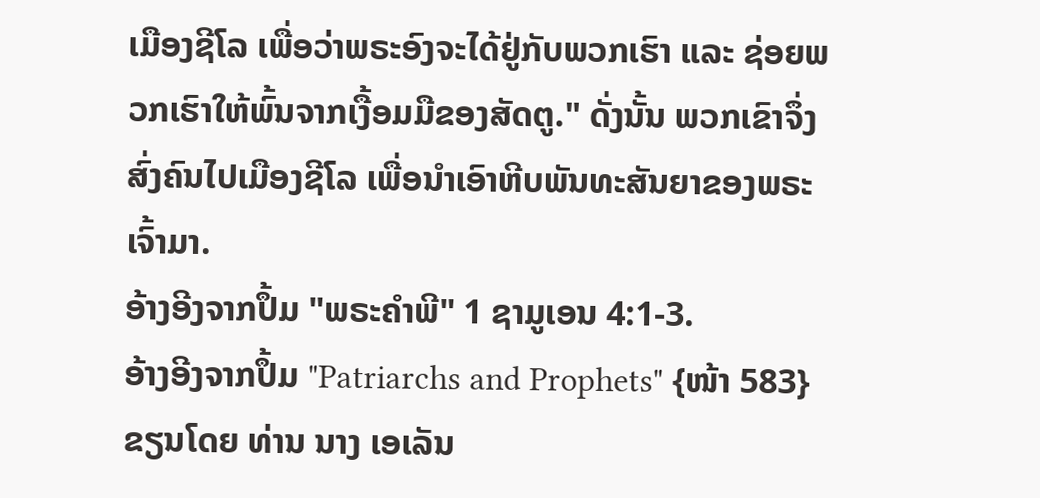ເມືອງຊີໂລ ເພື່ອວ່າພຣະອົງຈະໄດ້ຢູ່ກັບພວກເຮົາ ແລະ ຊ່ອຍພວກເຮົາໃຫ້ພົ້ນຈາກເງື້ອມມືຂອງສັດຕູ." ດັ່ງນັ້ນ ພວກເຂົາຈຶ່ງສົ່ງຄົນໄປເມືອງຊີໂລ ເພື່ອນຳເອົາຫີບພັນທະສັນຍາຂອງພຣະເຈົ້າມາ.
ອ້າງອີງຈາກປຶ້ມ "ພຣະຄຳພີ" 1 ຊາມູເອນ 4:1-3.
ອ້າງອີງຈາກປຶ້ມ "Patriarchs and Prophets" {ໜ້າ 583} ຂຽນໂດຍ ທ່ານ ນາງ ເອເລັນ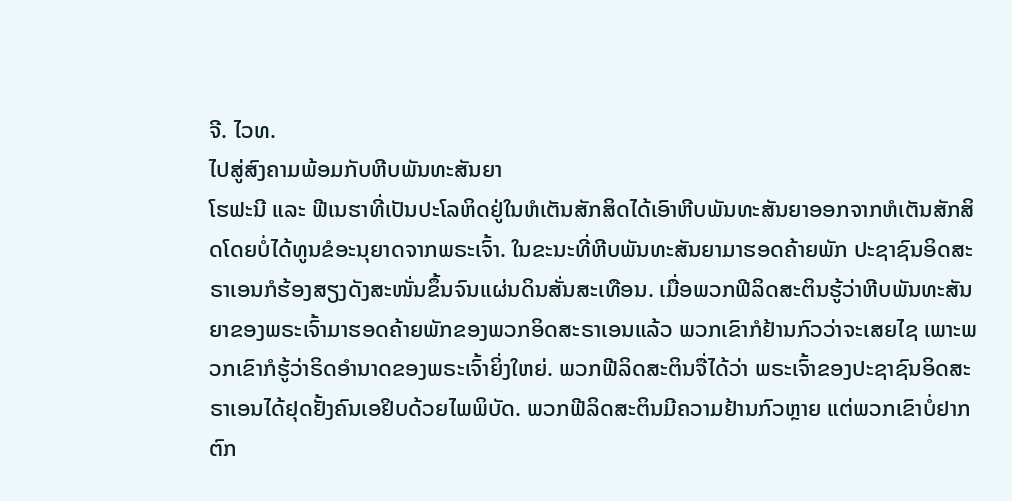ຈີ. ໄວທ.
ໄປສູ່ສົງຄາມພ້ອມກັບຫີບພັນທະສັນຍາ
ໂຮຟະນີ ແລະ ຟີເນຮາທີ່ເປັນປະໂລຫິດຢູ່ໃນຫໍເຕັນສັກສິດໄດ້ເອົາຫີບພັນທະສັນຍາອອກຈາກຫໍເຕັນສັກສິດໂດຍບໍ່ໄດ້ທູນຂໍອະນຸຍາດຈາກພຣະເຈົ້າ. ໃນຂະນະທີ່ຫີບພັນທະສັນຍາມາຮອດຄ້າຍພັກ ປະຊາຊົນອິດສະຣາເອນກໍຮ້ອງສຽງດັງສະໜັ່ນຂຶ້ນຈົນແຜ່ນດິນສັ່ນສະເທືອນ. ເມື່ອພວກຟີລິດສະຕິນຮູ້ວ່າຫີບພັນທະສັນຍາຂອງພຣະເຈົ້າມາຮອດຄ້າຍພັກຂອງພວກອິດສະຣາເອນແລ້ວ ພວກເຂົາກໍຢ້ານກົວວ່າຈະເສຍໄຊ ເພາະພວກເຂົາກໍຮູ້ວ່າຣິດອຳນາດຂອງພຣະເຈົ້າຍິ່ງໃຫຍ່. ພວກຟີລິດສະຕິນຈື່ໄດ້ວ່າ ພຣະເຈົ້າຂອງປະຊາຊົນອິດສະຣາເອນໄດ້ຢຸດຢັ້ງຄົນເອຢິບດ້ວຍໄພພິບັດ. ພວກຟີລິດສະຕິນມີຄວາມຢ້ານກົວຫຼາຍ ແຕ່ພວກເຂົາບໍ່ຢາກຕົກ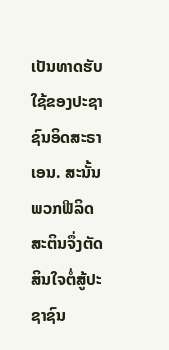ເປັນທາດຮັບໃຊ້ຂອງປະຊາຊົນອິດສະຣາເອນ. ສະນັ້ນ ພວກຟີລິດສະຕິນຈຶ່ງຕັດສິນໃຈຕໍ່ສູ້ປະຊາຊົນ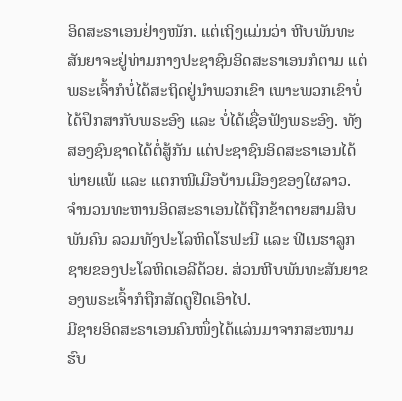ອິດສະຣາເອນຢ່າງໜັກ. ແຕ່ເຖິງແມ່ນວ່າ ຫີບພັນທະສັນຍາຈະຢູ່ທ່າມກາງປະຊາຊົນອິດສະຣາເອນກໍຕາມ ແຕ່ພຣະເຈົ້າກໍບໍ່ໄດ້ສະຖິດຢູ່ນຳພວກເຂົາ ເພາະພວກເຂົາບໍ່ໄດ້ປຶກສາກັບພຣະອົງ ແລະ ບໍ່ໄດ້ເຊື່ອຟັງພຣະອົງ. ທັງສອງຊົນຊາດໄດ້ຕໍ່ສູ້ກັນ ແຕ່ປະຊາຊົນອິດສະຣາເອນໄດ້ພ່າຍແພ້ ແລະ ແຕກໜີເມືອບ້ານເມືອງຂອງໃຜລາວ. ຈຳນວນທະຫານອິດສະຣາເອນໄດ້ຖືກຂ້າຕາຍສາມສິບພັນຄົນ ລວມທັງປະໂລຫິດໂຮຟະນີ ແລະ ຟີເນຮາລູກຊາຍຂອງປະໂລຫິດເອລີດ້ວຍ. ສ່ວນຫີບພັນທະສັນຍາຂອງພຣະເຈົ້າກໍຖືກສັດຕູຢືດເອົາໄປ.
ມີຊາຍອິດສະຣາເອນຄົນໜຶ່ງໄດ້ແລ່ນມາຈາກສະໜາມຮົບ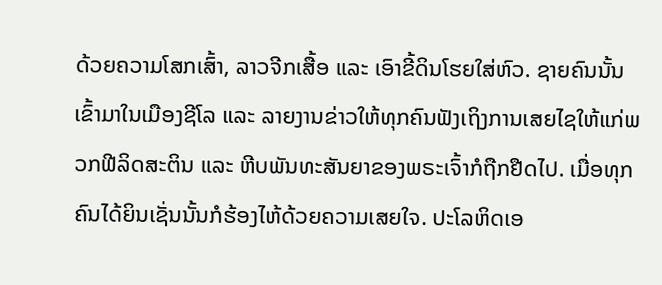ດ້ວຍຄວາມໂສກເສົ້າ, ລາວຈີກເສື້ອ ແລະ ເອົາຂີ້ດິນໂຮຍໃສ່ຫົວ. ຊາຍຄົນນັ້ນເຂົ້າມາໃນເມືອງຊີໂລ ແລະ ລາຍງານຂ່າວໃຫ້ທຸກຄົນຟັງເຖິງການເສຍໄຊໃຫ້ແກ່ພວກຟີລິດສະຕິນ ແລະ ຫີບພັນທະສັນຍາຂອງພຣະເຈົ້າກໍຖືກຢືດໄປ. ເມື່ອທຸກຄົນໄດ້ຍິນເຊັ່ນນັ້ນກໍຮ້ອງໄຫ້ດ້ວຍຄວາມເສຍໃຈ. ປະໂລຫິດເອ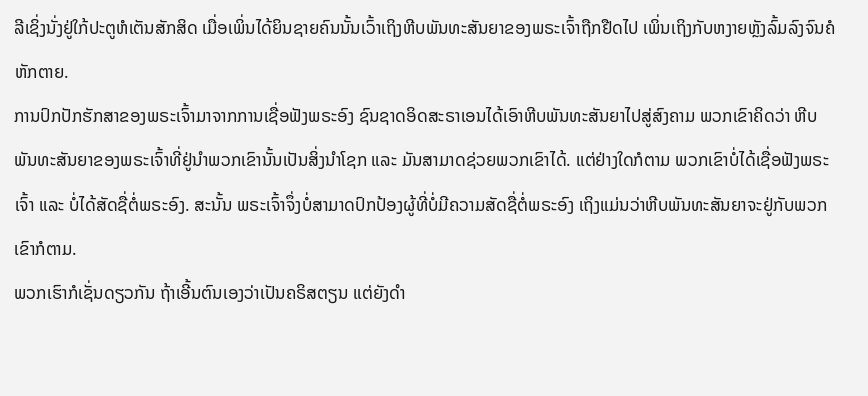ລີເຊິ່ງນັ່ງຢູ່ໃກ້ປະຕູຫໍເຕັນສັກສິດ ເມື່ອເພິ່ນໄດ້ຍິນຊາຍຄົນນັ້ນເວົ້າເຖິງຫີບພັນທະສັນຍາຂອງພຣະເຈົ້າຖືກຢືດໄປ ເພິ່ນເຖິງກັບຫງາຍຫຼັງລົ້ມລົງຈົນຄໍຫັກຕາຍ.
ການປົກປັກຮັກສາຂອງພຣະເຈົ້າມາຈາກການເຊື່ອຟັງພຣະອົງ ຊົນຊາດອິດສະຣາເອນໄດ້ເອົາຫີບພັນທະສັນຍາໄປສູ່ສົງຄາມ ພວກເຂົາຄິດວ່າ ຫີບພັນທະສັນຍາຂອງພຣະເຈົ້າທີ່ຢູ່ນຳພວກເຂົານັ້ນເປັນສິ່ງນຳໂຊກ ແລະ ມັນສາມາດຊ່ວຍພວກເຂົາໄດ້. ແຕ່ຢ່າງໃດກໍຕາມ ພວກເຂົາບໍ່ໄດ້ເຊື່ອຟັງພຣະເຈົ້າ ແລະ ບໍ່ໄດ້ສັດຊື່ຕໍ່ພຣະອົງ. ສະນັ້ນ ພຣະເຈົ້າຈຶ່ງບໍ່ສາມາດປົກປ້ອງຜູ້ທີ່ບໍ່ມີຄວາມສັດຊື່ຕໍ່ພຣະອົງ ເຖິງແມ່ນວ່າຫີບພັນທະສັນຍາຈະຢູ່ກັບພວກເຂົາກໍຕາມ.
ພວກເຮົາກໍເຊັ່ນດຽວກັນ ຖ້າເອີ້ນຕົນເອງວ່າເປັນຄຣິສຕຽນ ແຕ່ຍັງດຳ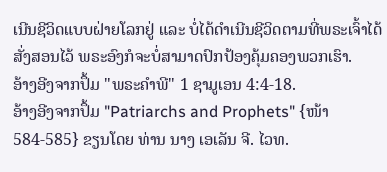ເນີນຊີວິດແບບຝ່າຍໂລກຢູ່ ແລະ ບໍ່ໄດ້ດຳເນີນຊີວິດຕາມທີ່ພຣະເຈົ້າໄດ້ສັ່ງສອນໄວ້ ພຣະອົງກໍຈະບໍ່ສາມາດປົກປ້ອງຄຸ້ມຄອງພວກເຮົາ.
ອ້າງອີງຈາກປຶ້ມ "ພຣະຄຳພີ" 1 ຊາມູເອນ 4:4-18.
ອ້າງອີງຈາກປຶ້ມ "Patriarchs and Prophets" {ໜ້າ 584-585} ຂຽນໂດຍ ທ່ານ ນາງ ເອເລັນ ຈີ. ໄວທ.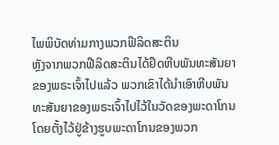ໄພພິບັດທ່າມກາງພວກຟີລິດສະຕິນ
ຫຼັງຈາກພວກຟີລິດສະຕິນໄດ້ຢຶດຫີບພັນທະສັນຍາຂອງພຣະເຈົ້າໄປແລ້ວ ພວກເຂົາໄດ້ນຳເອົາຫີບພັນທະສັນຍາຂອງພຣະເຈົ້າໄປໄວ້ໃນວັດຂອງພະດາໂກນ ໂດຍຕັ້ງໄວ້ຢູ່ຂ້າງຮູບພະດາໂກນຂອງພວກ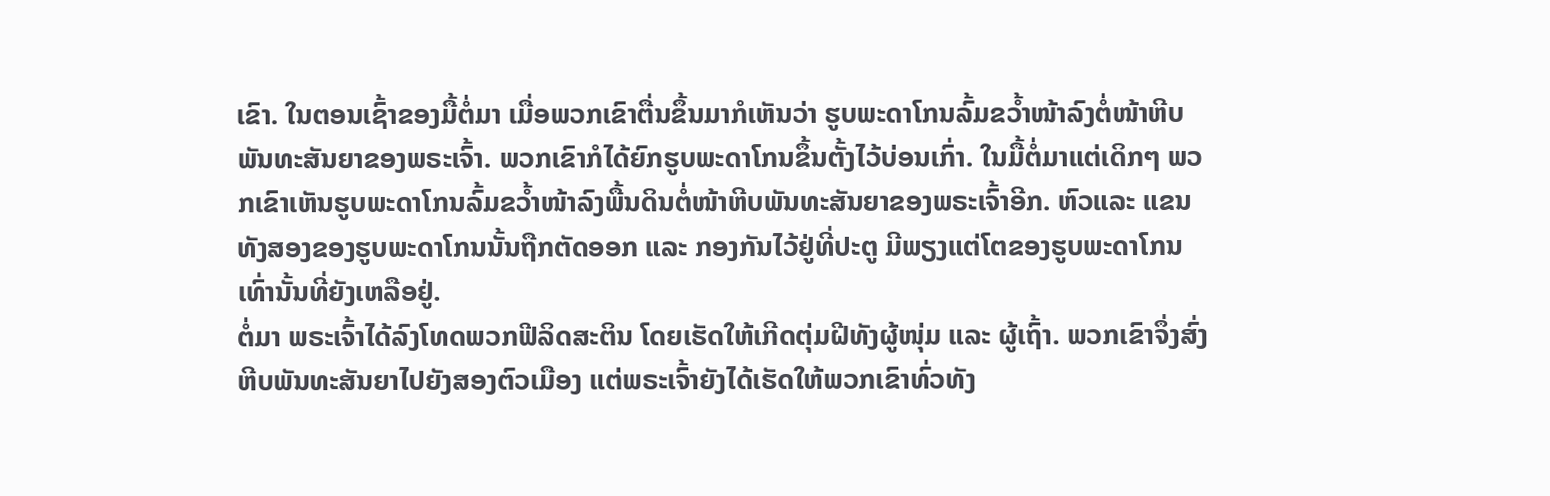ເຂົາ. ໃນຕອນເຊົ້າຂອງມື້ຕໍ່ມາ ເມື່ອພວກເຂົາຕື່ນຂຶ້ນມາກໍເຫັນວ່າ ຮູບພະດາໂກນລົ້ມຂວ້ຳໜ້າລົງຕໍ່ໜ້າຫີບພັນທະສັນຍາຂອງພຣະເຈົ້າ. ພວກເຂົາກໍໄດ້ຍົກຮູບພະດາໂກນຂຶ້ນຕັ້ງໄວ້ບ່ອນເກົ່າ. ໃນມື້ຕໍ່ມາແຕ່ເດິກໆ ພວກເຂົາເຫັນຮູບພະດາໂກນລົ້ມຂວ້ຳໜ້າລົງພື້ນດິນຕໍ່ໜ້າຫີບພັນທະສັນຍາຂອງພຣະເຈົ້າອີກ. ຫົວແລະ ແຂນທັງສອງຂອງຮູບພະດາໂກນນັ້ນຖືກຕັດອອກ ແລະ ກອງກັນໄວ້ຢູ່ທີ່ປະຕູ ມີພຽງແຕ່ໂຕຂອງຮູບພະດາໂກນເທົ່ານັ້ນທີ່ຍັງເຫລືອຢູ່.
ຕໍ່ມາ ພຣະເຈົ້າໄດ້ລົງໂທດພວກຟີລິດສະຕິນ ໂດຍເຮັດໃຫ້ເກີດຕຸ່ມຝີທັງຜູ້ໜຸ່ມ ແລະ ຜູ້ເຖົ້າ. ພວກເຂົາຈຶ່ງສົ່ງຫີບພັນທະສັນຍາໄປຍັງສອງຕົວເມືອງ ແຕ່ພຣະເຈົ້າຍັງໄດ້ເຮັດໃຫ້ພວກເຂົາທົ່ວທັງ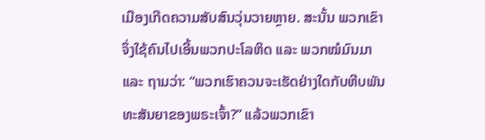ເມືອງເກີດຄວາມສັບສົນວຸ່ນວາຍຫຼາຍ. ສະນັ້ນ ພວກເຂົາຈຶ່ງໃຊ້ຄົນໄປເອີ້ນພວກປະໂລຫິດ ແລະ ພວກໝໍມົນມາ ແລະ ຖາມວ່າ: “ພວກເຮົາຄວນຈະເຮັດຢ່າງໃດກັບຫີບພັນທະສັນຍາຂອງພຣະເຈົ້າ?” ແລ້ວພວກເຂົາ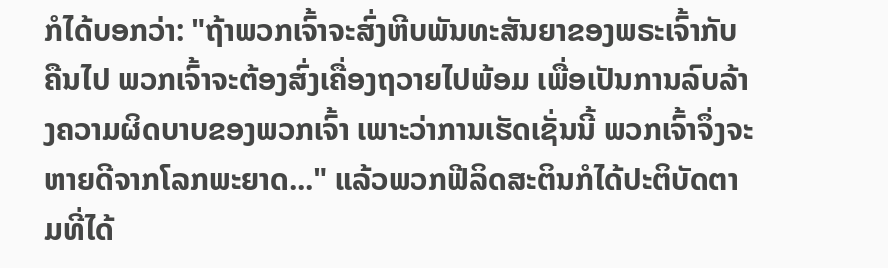ກໍໄດ້ບອກວ່າ: "ຖ້າພວກເຈົ້າຈະສົ່ງຫີບພັນທະສັນຍາຂອງພຣະເຈົ້າກັບຄືນໄປ ພວກເຈົ້າຈະຕ້ອງສົ່ງເຄື່ອງຖວາຍໄປພ້ອມ ເພື່ອເປັນການລົບລ້າງຄວາມຜິດບາບຂອງພວກເຈົ້າ ເພາະວ່າການເຮັດເຊັ່ນນີ້ ພວກເຈົ້າຈຶ່ງຈະຫາຍດີຈາກໂລກພະຍາດ..." ແລ້ວພວກຟີລິດສະຕິນກໍໄດ້ປະຕິບັດຕາມທີ່ໄດ້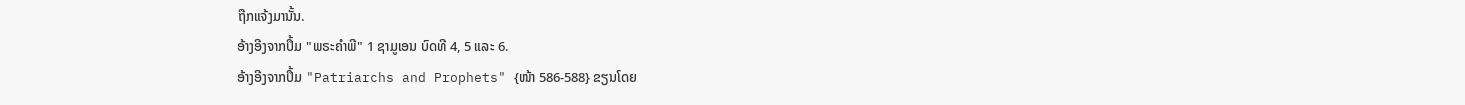ຖືກແຈ້ງມານັ້ນ.
ອ້າງອີງຈາກປຶ້ມ "ພຣະຄຳພີ" 1 ຊາມູເອນ ບົດທີ 4, 5 ແລະ 6.
ອ້າງອີງຈາກປຶ້ມ "Patriarchs and Prophets" {ໜ້າ 586-588} ຂຽນໂດຍ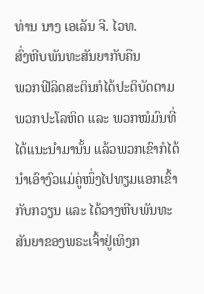ທ່ານ ນາງ ເອເລັນ ຈີ. ໄວທ.
ສົ່ງຫີບພັນທະສັນຍາກັບຄືນ
ພວກຟີລິດສະຕິນກໍໄດ້ປະຕິບັດຕາມພວກປະໂລຫິດ ແລະ ພວກໝໍມົນທີ່ໄດ້ແນະນຳມານັ້ນ ແລ້ວພວກເຂົາກໍໄດ້ນຳເອົາງົວແມ່ຄູ່ໜຶ່ງໄປທຽມແອກເຂົ້າກັບກວຽນ ແລະ ໄດ້ວາງຫີບພັນທະສັນຍາຂອງພຣະເຈົ້າຢູ່ເທິງກ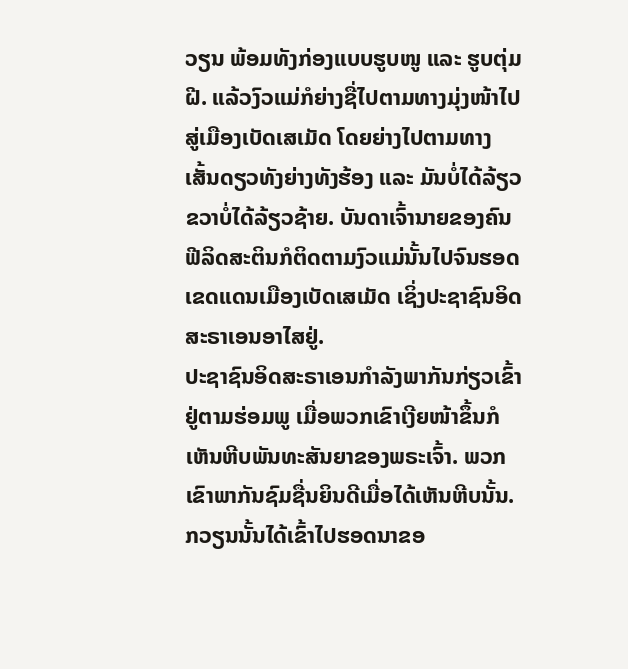ວຽນ ພ້ອມທັງກ່ອງແບບຮູບໜູ ແລະ ຮູບຕຸ່ມຝີ. ແລ້ວງົວແມ່ກໍຍ່າງຊື່ໄປຕາມທາງມຸ່ງໜ້າໄປສູ່ເມືອງເບັດເສເມັດ ໂດຍຍ່າງໄປຕາມທາງເສັ້ນດຽວທັງຍ່າງທັງຮ້ອງ ແລະ ມັນບໍ່ໄດ້ລ້ຽວຂວາບໍ່ໄດ້ລ້ຽວຊ້າຍ. ບັນດາເຈົ້ານາຍຂອງຄົນຟີລິດສະຕິນກໍຕິດຕາມງົວແມ່ນັ້ນໄປຈົນຮອດເຂດແດນເມືອງເບັດເສເມັດ ເຊິ່ງປະຊາຊົນອິດສະຣາເອນອາໄສຢູ່.
ປະຊາຊົນອິດສະຣາເອນກຳລັງພາກັນກ່ຽວເຂົ້າຢູ່ຕາມຮ່ອມພູ ເມື່ອພວກເຂົາເງີຍໜ້າຂຶ້ນກໍເຫັນຫີບພັນທະສັນຍາຂອງພຣະເຈົ້າ. ພວກເຂົາພາກັນຊົມຊື່ນຍິນດີເມື່ອໄດ້ເຫັນຫີບນັ້ນ. ກວຽນນັ້ນໄດ້ເຂົ້າໄປຮອດນາຂອ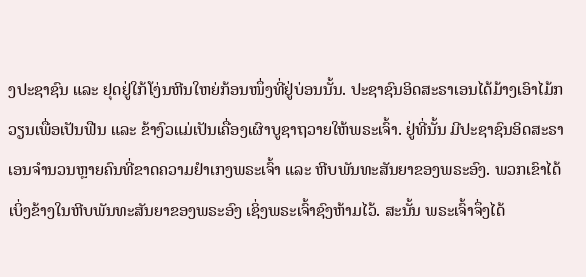ງປະຊາຊົນ ແລະ ຢຸດຢູ່ໃກ້ໂງ່ນຫີນໃຫຍ່ກ້ອນໜຶ່ງທີ່ຢູ່ບ່ອນນັ້ນ. ປະຊາຊົນອິດສະຣາເອນໄດ້ມ້າງເອົາໄມ້ກວຽນເພື່ອເປັນຟືນ ແລະ ຂ້າງົວແມ່ເປັນເຄື່ອງເຜົາບູຊາຖວາຍໃຫ້ພຣະເຈົ້າ. ຢູ່ທີ່ນັ້ນ ມີປະຊາຊົນອິດສະຣາເອນຈໍານວນຫຼາຍຄົນທີ່ຂາດຄວາມຢໍາເກງພຣະເຈົ້າ ແລະ ຫີບພັນທະສັນຍາຂອງພຣະອົງ. ພວກເຂົາໄດ້ເບິ່ງຂ້າງໃນຫີບພັນທະສັນຍາຂອງພຣະອົງ ເຊິ່ງພຣະເຈົ້າຊົງຫ້າມໄວ້. ສະນັ້ນ ພຣະເຈົ້າຈຶ່ງໄດ້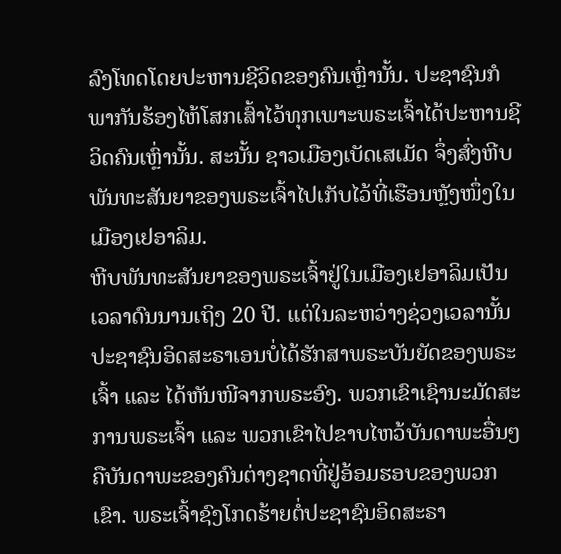ລົງໂທດໂດຍປະຫານຊີວິດຂອງຄົນເຫຼົ່ານັ້ນ. ປະຊາຊົນກໍພາກັນຮ້ອງໄຫ້ໂສກເສົ້າໄວ້ທຸກເພາະພຣະເຈົ້າໄດ້ປະຫານຊີວິດຄົນເຫຼົ່ານັ້ນ. ສະນັ້ນ ຊາວເມືອງເບັດເສເມັດ ຈຶ່ງສົ່ງຫີບພັນທະສັນຍາຂອງພຣະເຈົ້າໄປເກັບໄວ້ທີ່ເຮືອນຫຼັງໜຶ່ງໃນເມືອງເຢອາລິມ.
ຫີບພັນທະສັນຍາຂອງພຣະເຈົ້າຢູ່ໃນເມືອງເຢອາລິມເປັນເວລາດົນນານເຖິງ 20 ປີ. ແຕ່ໃນລະຫວ່າງຊ່ວງເວລານັ້ນ ປະຊາຊົນອິດສະຣາເອນບໍ່ໄດ້ຮັກສາພຣະບັນຍັດຂອງພຣະເຈົ້າ ແລະ ໄດ້ຫັນໜີຈາກພຣະອົງ. ພວກເຂົາເຊົານະມັດສະການພຣະເຈົ້າ ແລະ ພວກເຂົາໄປຂາບໄຫວ້ບັນດາພະອື່ນໆ ຄືບັນດາພະຂອງຄົນຕ່າງຊາດທີ່ຢູ່ອ້ອມຮອບຂອງພວກເຂົາ. ພຣະເຈົ້າຊົງໂກດຮ້າຍຕໍ່ປະຊາຊົນອິດສະຣາ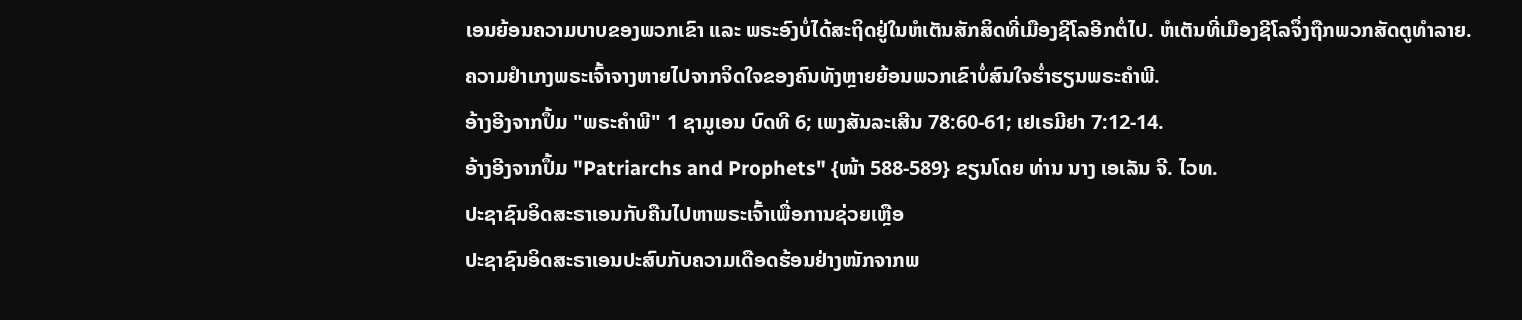ເອນຍ້ອນຄວາມບາບຂອງພວກເຂົາ ແລະ ພຣະອົງບໍ່ໄດ້ສະຖິດຢູ່ໃນຫໍເຕັນສັກສິດທີ່ເມືອງຊີໂລອີກຕໍ່ໄປ. ຫໍເຕັນທີ່ເມືອງຊີໂລຈຶ່ງຖືກພວກສັດຕູທຳລາຍ.
ຄວາມຢຳເກງພຣະເຈົ້າຈາງຫາຍໄປຈາກຈິດໃຈຂອງຄົນທັງຫຼາຍຍ້ອນພວກເຂົາບໍ່ສົນໃຈຮ່ຳຮຽນພຣະຄຳພີ.
ອ້າງອີງຈາກປຶ້ມ "ພຣະຄຳພີ" 1 ຊາມູເອນ ບົດທີ 6; ເພງສັນລະເສີນ 78:60-61; ເຢເຣມີຢາ 7:12-14.
ອ້າງອີງຈາກປຶ້ມ "Patriarchs and Prophets" {ໜ້າ 588-589} ຂຽນໂດຍ ທ່ານ ນາງ ເອເລັນ ຈີ. ໄວທ.
ປະຊາຊົນອິດສະຣາເອນກັບຄືນໄປຫາພຣະເຈົ້າເພື່ອການຊ່ວຍເຫຼືອ
ປະຊາຊົນອິດສະຣາເອນປະສົບກັບຄວາມເດືອດຮ້ອນຢ່າງໜັກຈາກພ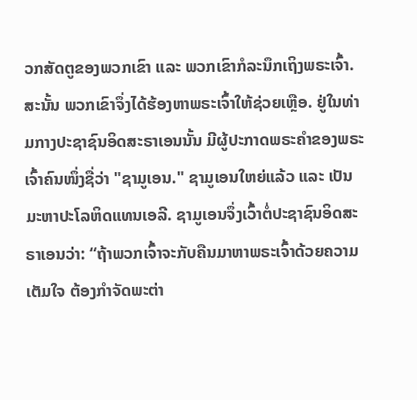ວກສັດຕູຂອງພວກເຂົາ ແລະ ພວກເຂົາກໍລະນຶກເຖິງພຣະເຈົ້າ. ສະນັ້ນ ພວກເຂົາຈຶ່ງໄດ້ຮ້ອງຫາພຣະເຈົ້າໃຫ້ຊ່ວຍເຫຼືອ. ຢູ່ໃນທ່າມກາງປະຊາຊົນອິດສະຣາເອນນັ້ນ ມີຜູ້ປະກາດພຣະຄຳຂອງພຣະເຈົ້າຄົນໜຶ່ງຊື່ວ່າ "ຊາມູເອນ." ຊາມູເອນໃຫຍ່ແລ້ວ ແລະ ເປັນມະຫາປະໂລຫິດແທນເອລີ. ຊາມູເອນຈຶ່ງເວົ້າຕໍ່ປະຊາຊົນອິດສະຣາເອນວ່າ: “ຖ້າພວກເຈົ້າຈະກັບຄືນມາຫາພຣະເຈົ້າດ້ວຍຄວາມເຕັມໃຈ ຕ້ອງກຳຈັດພະຕ່າ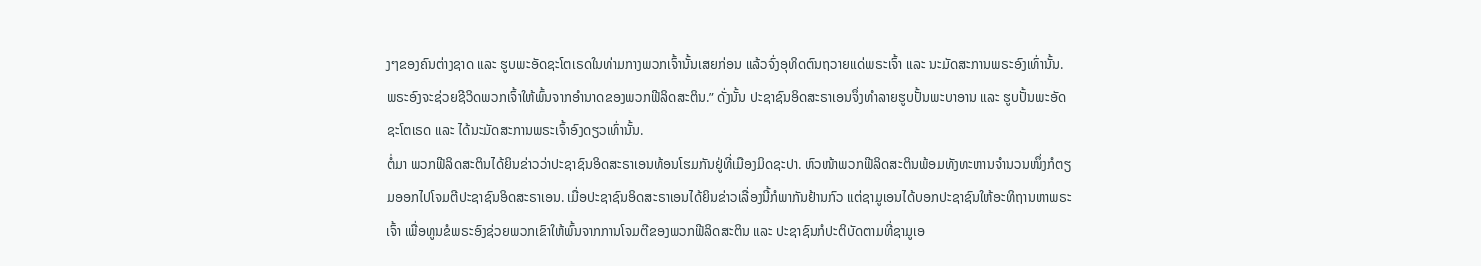ງໆຂອງຄົນຕ່າງຊາດ ແລະ ຮູບພະອັດຊະໂຕເຣດໃນທ່າມກາງພວກເຈົ້ານັ້ນເສຍກ່ອນ ແລ້ວຈົ່ງອຸທິດຕົນຖວາຍແດ່ພຣະເຈົ້າ ແລະ ນະມັດສະການພຣະອົງເທົ່ານັ້ນ. ພຣະອົງຈະຊ່ວຍຊີວິດພວກເຈົ້າໃຫ້ພົ້ນຈາກອຳນາດຂອງພວກຟີລິດສະຕິນ.” ດັ່ງນັ້ນ ປະຊາຊົນອິດສະຣາເອນຈຶ່ງທຳລາຍຮູບປັ້ນພະບາອານ ແລະ ຮູບປັ້ນພະອັດຊະໂຕເຣດ ແລະ ໄດ້ນະມັດສະການພຣະເຈົ້າອົງດຽວເທົ່ານັ້ນ.
ຕໍ່ມາ ພວກຟີລິດສະຕິນໄດ້ຍິນຂ່າວວ່າປະຊາຊົນອິດສະຣາເອນທ້ອນໂຮມກັນຢູ່ທີ່ເມືອງມິດຊະປາ. ຫົວໜ້າພວກຟີລິດສະຕິນພ້ອມທັງທະຫານຈຳນວນໜຶ່ງກໍຕຽມອອກໄປໂຈມຕີປະຊາຊົນອິດສະຣາເອນ. ເມື່ອປະຊາຊົນອິດສະຣາເອນໄດ້ຍິນຂ່າວເລື່ອງນີ້ກໍພາກັນຢ້ານກົວ ແຕ່ຊາມູເອນໄດ້ບອກປະຊາຊົນໃຫ້ອະທິຖານຫາພຣະເຈົ້າ ເພື່ອທູນຂໍພຣະອົງຊ່ວຍພວກເຂົາໃຫ້ພົ້ນຈາກການໂຈມຕີຂອງພວກຟີລິດສະຕິນ ແລະ ປະຊາຊົນກໍປະຕິບັດຕາມທີ່ຊາມູເອ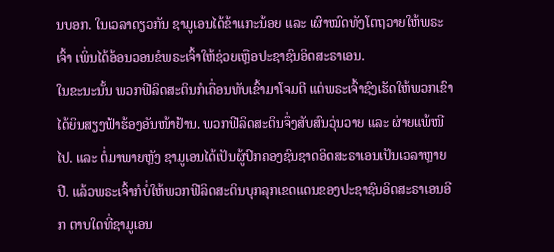ນບອກ. ໃນເວລາດຽວກັນ ຊາມູເອນໄດ້ຂ້າແກະນ້ອຍ ແລະ ເຜົາໝົດທັງໂຕຖວາຍໃຫ້ພຣະເຈົ້າ ເພິ່ນໄດ້ອ້ອນວອນຂໍພຣະເຈົ້າໃຫ້ຊ່ວຍເຫຼືອປະຊາຊົນອິດສະຣາເອນ.
ໃນຂະນະນັ້ນ ພວກຟີລິດສະຕິນກໍເຄື່ອນທັບເຂົ້າມາໂຈມຕີ ແຕ່ພຣະເຈົ້າຊົງເຮັດໃຫ້ພວກເຂົາໄດ້ຍິນສຽງຟ້າຮ້ອງອັນໜ້າຢ້ານ. ພວກຟີລິດສະຕິນຈຶ່ງສັບສົນວຸ່ນວາຍ ແລະ ຜ່າຍແພ້ໜີໄປ. ແລະ ຕໍ່ມາພາຍຫຼັງ ຊາມູເອນໄດ້ເປັນຜູ້ປົກຄອງຊົນຊາດອິດສະຣາເອນເປັນເວລາຫຼາຍປີ. ແລ້ວພຣະເຈົ້າກໍບໍ່ໃຫ້ພວກຟີລິດສະຕິນບຸກລຸກເຂດແດນຂອງປະຊາຊົນອິດສະຣາເອນອີກ ຕາບໃດທີ່ຊາມູເອນ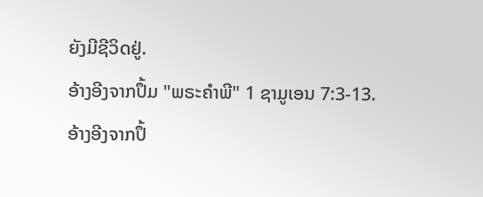ຍັງມີຊີວິດຢູ່.
ອ້າງອີງຈາກປຶ້ມ "ພຣະຄຳພີ" 1 ຊາມູເອນ 7:3-13.
ອ້າງອີງຈາກປຶ້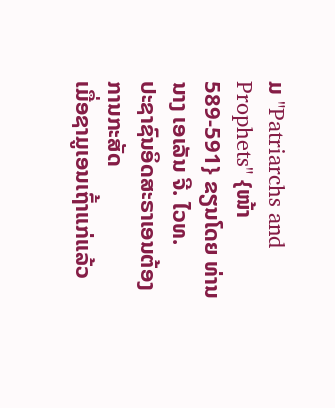ມ "Patriarchs and Prophets" {ໜ້າ 589-591} ຂຽນໂດຍ ທ່ານ ນາງ ເອເລັນ ຈີ. ໄວທ.
ປະຊາຊົນອິດສະຣາເອນຕ້ອງການກະສັດ
ເມື່ອຊາມູເອນເຖົ້າແກ່ແລ້ວ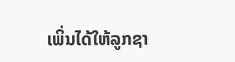ເພິ່ນໄດ້ໃຫ້ລູກຊາ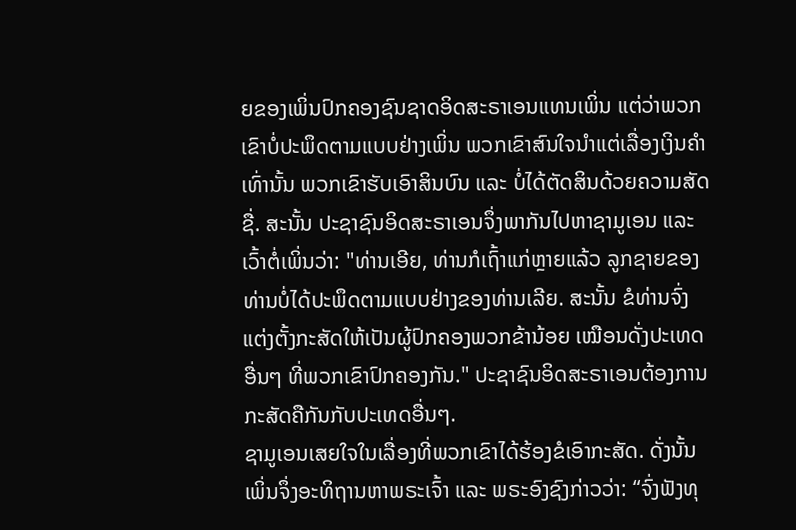ຍຂອງເພິ່ນປົກຄອງຊົນຊາດອິດສະຣາເອນແທນເພິ່ນ ແຕ່ວ່າພວກເຂົາບໍ່ປະພຶດຕາມແບບຢ່າງເພິ່ນ ພວກເຂົາສົນໃຈນຳແຕ່ເລື່ອງເງິນຄຳເທົ່ານັ້ນ ພວກເຂົາຮັບເອົາສິນບົນ ແລະ ບໍ່ໄດ້ຕັດສິນດ້ວຍຄວາມສັດຊື່. ສະນັ້ນ ປະຊາຊົນອິດສະຣາເອນຈຶ່ງພາກັນໄປຫາຊາມູເອນ ແລະ ເວົ້າຕໍ່ເພິ່ນວ່າ: "ທ່ານເອີຍ, ທ່ານກໍເຖົ້າແກ່ຫຼາຍແລ້ວ ລູກຊາຍຂອງທ່ານບໍ່ໄດ້ປະພຶດຕາມແບບຢ່າງຂອງທ່ານເລີຍ. ສະນັ້ນ ຂໍທ່ານຈົ່ງແຕ່ງຕັ້ງກະສັດໃຫ້ເປັນຜູ້ປົກຄອງພວກຂ້ານ້ອຍ ເໝືອນດັ່ງປະເທດອື່ນໆ ທີ່ພວກເຂົາປົກຄອງກັນ." ປະຊາຊົນອິດສະຣາເອນຕ້ອງການກະສັດຄືກັນກັບປະເທດອື່ນໆ.
ຊາມູເອນເສຍໃຈໃນເລື່ອງທີ່ພວກເຂົາໄດ້ຮ້ອງຂໍເອົາກະສັດ. ດັ່ງນັ້ນ ເພິ່ນຈຶ່ງອະທິຖານຫາພຣະເຈົ້າ ແລະ ພຣະອົງຊົງກ່າວວ່າ: “ຈົ່ງຟັງທຸ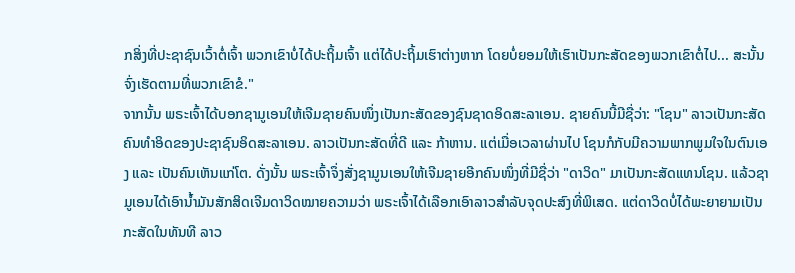ກສິ່ງທີ່ປະຊາຊົນເວົ້າຕໍ່ເຈົ້າ ພວກເຂົາບໍ່ໄດ້ປະຖິ້ມເຈົ້າ ແຕ່ໄດ້ປະຖິ້ມເຮົາຕ່າງຫາກ ໂດຍບໍ່ຍອມໃຫ້ເຮົາເປັນກະສັດຂອງພວກເຂົາຕໍ່ໄປ... ສະນັ້ນ ຈົ່ງເຮັດຕາມທີ່ພວກເຂົາຂໍ."
ຈາກນັ້ນ ພຣະເຈົ້າໄດ້ບອກຊາມູເອນໃຫ້ເຈີມຊາຍຄົນໜຶ່ງເປັນກະສັດຂອງຊົນຊາດອິດສະລາເອນ. ຊາຍຄົນນີ້ມີຊື່ວ່າ: "ໂຊນ" ລາວເປັນກະສັດຄົນທຳອິດຂອງປະຊາຊົນອິດສະລາເອນ. ລາວເປັນກະສັດທີ່ດີ ແລະ ກ້າຫານ. ແຕ່ເມື່ອເວລາຜ່ານໄປ ໂຊນກໍກັບມີຄວາມພາກພູມໃຈໃນຕົນເອງ ແລະ ເປັນຄົນເຫັນແກ່ໂຕ. ດັ່ງນັ້ນ ພຣະເຈົ້າຈຶ່ງສັ່ງຊາມູນເອນໃຫ້ເຈີມຊາຍອີກຄົນໜຶ່ງທີ່ມີຊື່ວ່າ "ດາວິດ" ມາເປັນກະສັດແທນໂຊນ. ແລ້ວຊາມູເອນໄດ້ເອົານ້ຳມັນສັກສິດເຈີມດາວິດໝາຍຄວາມວ່າ ພຣະເຈົ້າໄດ້ເລືອກເອົາລາວສໍາລັບຈຸດປະສົງທີ່ພິເສດ. ແຕ່ດາວິດບໍ່ໄດ້ພະຍາຍາມເປັນກະສັດໃນທັນທີ ລາວ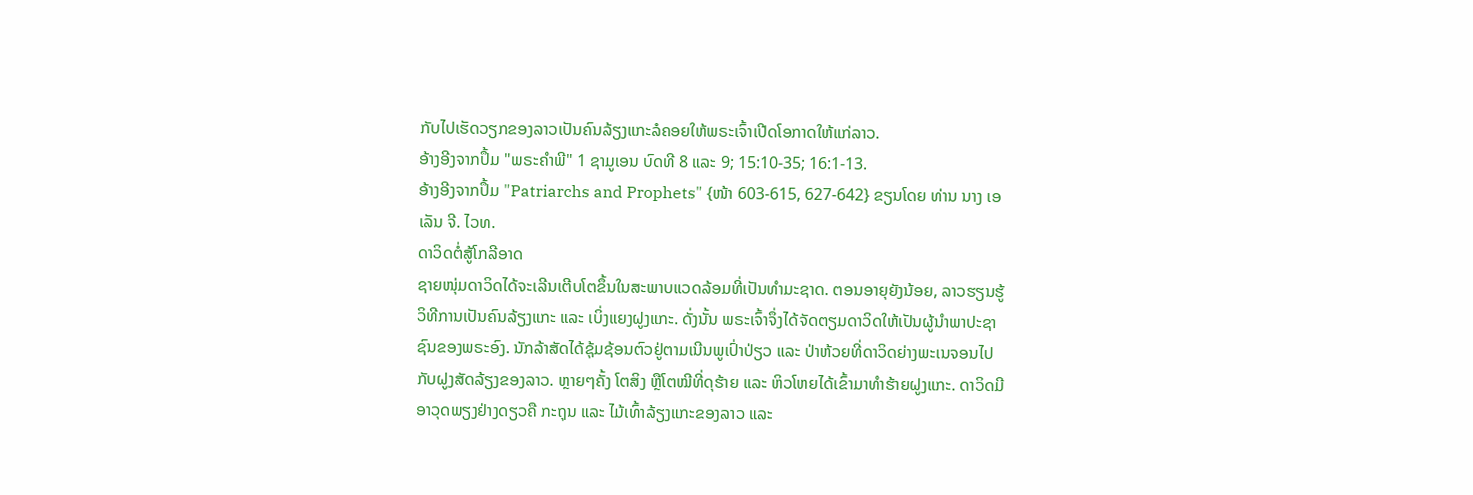ກັບໄປເຮັດວຽກຂອງລາວເປັນຄົນລ້ຽງແກະລໍຄອຍໃຫ້ພຣະເຈົ້າເປີດໂອກາດໃຫ້ແກ່ລາວ.
ອ້າງອີງຈາກປຶ້ມ "ພຣະຄຳພີ" 1 ຊາມູເອນ ບົດທີ 8 ແລະ 9; 15:10-35; 16:1-13.
ອ້າງອີງຈາກປຶ້ມ "Patriarchs and Prophets" {ໜ້າ 603-615, 627-642} ຂຽນໂດຍ ທ່ານ ນາງ ເອເລັນ ຈີ. ໄວທ.
ດາວິດຕໍ່ສູ້ໂກລີອາດ
ຊາຍໜຸ່ມດາວິດໄດ້ຈະເລີນເຕີບໂຕຂຶ້ນໃນສະພາບແວດລ້ອມທີ່ເປັນທໍາມະຊາດ. ຕອນອາຍຸຍັງນ້ອຍ, ລາວຮຽນຮູ້ວິທີການເປັນຄົນລ້ຽງແກະ ແລະ ເບິ່ງແຍງຝູງແກະ. ດັ່ງນັ້ນ ພຣະເຈົ້າຈຶ່ງໄດ້ຈັດຕຽມດາວິດໃຫ້ເປັນຜູ້ນຳພາປະຊາຊົນຂອງພຣະອົງ. ນັກລ້າສັດໄດ້ຊຸ້ມຊ້ອນຕົວຢູ່ຕາມເນີນພູເປົ່າປ່ຽວ ແລະ ປ່າຫ້ວຍທີ່ດາວິດຍ່າງພະເນຈອນໄປກັບຝູງສັດລ້ຽງຂອງລາວ. ຫຼາຍໆຄັ້ງ ໂຕສິງ ຫຼືໂຕໝີທີ່ດຸຮ້າຍ ແລະ ຫິວໂຫຍໄດ້ເຂົ້າມາທຳຮ້າຍຝູງແກະ. ດາວິດມີອາວຸດພຽງຢ່າງດຽວຄື ກະຖຸນ ແລະ ໄມ້ເທົ້າລ້ຽງແກະຂອງລາວ ແລະ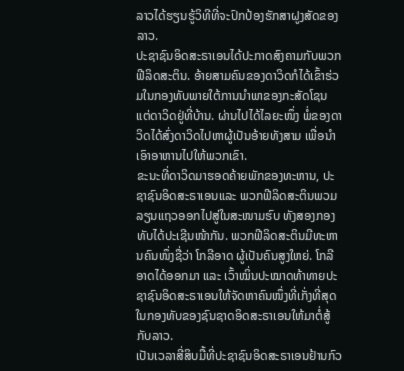ລາວໄດ້ຮຽນຮູ້ວິທີທີ່ຈະປົກປ້ອງຮັກສາຝູງສັດຂອງລາວ.
ປະຊາຊົນອິດສະຣາເອນໄດ້ປະກາດສົງຄາມກັບພວກຟີລິດສະຕິນ. ອ້າຍສາມຄົນຂອງດາວິດກໍໄດ້ເຂົ້າຮ່ວມໃນກອງທັບພາຍໃຕ້ການນຳພາຂອງກະສັດໂຊນ ແຕ່ດາວິດຢູ່ທີ່ບ້ານ. ຜ່ານໄປໄດ້ໄລຍະໜຶ່ງ ພໍ່ຂອງດາວິດໄດ້ສົ່ງດາວິດໄປຫາຜູ້ເປັນອ້າຍທັງສາມ ເພື່ອນຳເອົາອາຫານໄປໃຫ້ພວກເຂົາ.
ຂະນະທີ່ດາວິດມາຮອດຄ້າຍພັກຂອງທະຫານ, ປະຊາຊົນອິດສະຣາເອນແລະ ພວກຟີລິດສະຕິນພວມລຽນແຖວອອກໄປສູ່ໃນສະໜາມຮົບ ທັງສອງກອງທັບໄດ້ປະເຊີນໜ້າກັນ. ພວກຟີລິດສະຕິນມີທະຫານຄົນໜຶ່ງຊື່ວ່າ ໂກລີອາດ ຜູ້ເປັນຄົນສູງໃຫຍ່. ໂກລີອາດໄດ້ອອກມາ ແລະ ເວົ້າໝິ່ນປະໝາດທ້າທາຍປະຊາຊົນອິດສະຣາເອນໃຫ້ຈັດຫາຄົນໜຶ່ງທີ່ເກັ່ງທີ່ສຸດໃນກອງທັບຂອງຊົນຊາດອິດສະຣາເອນໃຫ້ມາຕໍ່ສູ້ກັບລາວ.
ເປັນເວລາສີ່ສິບມື້ທີ່ປະຊາຊົນອິດສະຣາເອນຢ້ານກົວ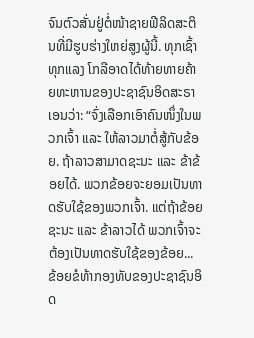ຈົນຕົວສັ່ນຢູ່ຕໍ່ໜ້າຊາຍຟີລິດສະຕິນທີ່ມີຮູບຮ່າງໃຫຍ່ສູງຜູ້ນີ້. ທຸກເຊົ້າທຸກແລງ ໂກລີອາດໄດ້ທ້າຍທາຍຄ້າຍທະຫານຂອງປະຊາຊົນອິດສະຣາເອນວ່າ: “ຈົ່ງເລືອກເອົາຄົນໜຶ່ງໃນພວກເຈົ້າ ແລະ ໃຫ້ລາວມາຕໍ່ສູ້ກັບຂ້ອຍ. ຖ້າລາວສາມາດຊະນະ ແລະ ຂ້າຂ້ອຍໄດ້. ພວກຂ້ອຍຈະຍອມເປັນທາດຮັບໃຊ້ຂອງພວກເຈົ້າ. ແຕ່ຖ້າຂ້ອຍຊະນະ ແລະ ຂ້າລາວໄດ້ ພວກເຈົ້າຈະຕ້ອງເປັນທາດຮັບໃຊ້ຂອງຂ້ອຍ... ຂ້ອຍຂໍທ້າກອງທັບຂອງປະຊາຊົນອິດ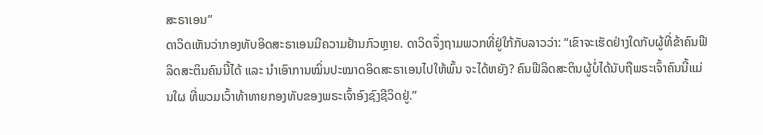ສະຣາເອນ”
ດາວິດເຫັນວ່າກອງທັບອິດສະຣາເອນມີຄວາມຢ້ານກົວຫຼາຍ. ດາວິດຈຶ່ງຖາມພວກທີ່ຢູ່ໃກ້ກັບລາວວ່າ: “ເຂົາຈະເຮັດຢ່າງໃດກັບຜູ້ທີ່ຂ້າຄົນຟີລິດສະຕິນຄົນນີ້ໄດ້ ແລະ ນຳເອົາການໝິ່ນປະໝາດອິດສະຣາເອນໄປໃຫ້ພົ້ນ ຈະໄດ້ຫຍັງ? ຄົນຟີລິດສະຕິນຜູ້ບໍ່ໄດ້ນັບຖືພຣະເຈົ້າຄົນນີ້ແມ່ນໃຜ ທີ່ພວມເວົ້າທ້າທາຍກອງທັບຂອງພຣະເຈົ້າອົງຊົງຊີວິດຢູ່.”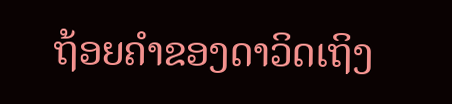ຖ້ອຍຄຳຂອງດາວິດເຖິງ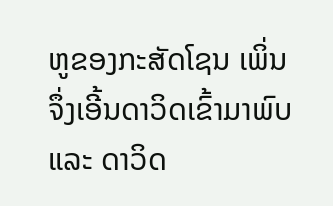ຫູຂອງກະສັດໂຊນ ເພິ່ນຈຶ່ງເອີ້ນດາວິດເຂົ້າມາພົບ ແລະ ດາວິດ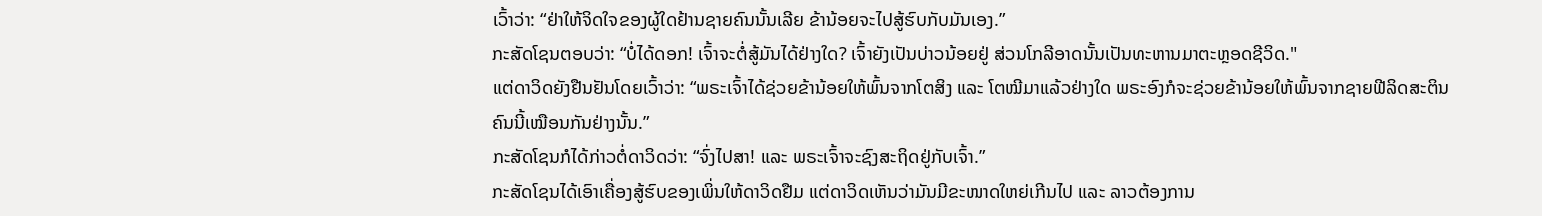ເວົ້າວ່າ: “ຢ່າໃຫ້ຈິດໃຈຂອງຜູ້ໃດຢ້ານຊາຍຄົນນັ້ນເລີຍ ຂ້ານ້ອຍຈະໄປສູ້ຮົບກັບມັນເອງ.”
ກະສັດໂຊນຕອບວ່າ: “ບໍ່ໄດ້ດອກ! ເຈົ້າຈະຕໍ່ສູ້ມັນໄດ້ຢ່າງໃດ? ເຈົ້າຍັງເປັນບ່າວນ້ອຍຢູ່ ສ່ວນໂກລີອາດນັ້ນເປັນທະຫານມາຕະຫຼອດຊີວິດ."
ແຕ່ດາວິດຍັງຢືນຢັນໂດຍເວົ້າວ່າ: “ພຣະເຈົ້າໄດ້ຊ່ວຍຂ້ານ້ອຍໃຫ້ພົ້ນຈາກໂຕສິງ ແລະ ໂຕໝີມາແລ້ວຢ່າງໃດ ພຣະອົງກໍຈະຊ່ວຍຂ້ານ້ອຍໃຫ້ພົ້ນຈາກຊາຍຟີລິດສະຕິນຄົນນີ້ເໝືອນກັນຢ່າງນັ້ນ.”
ກະສັດໂຊນກໍໄດ້ກ່າວຕໍ່ດາວິດວ່າ: “ຈົ່ງໄປສາ! ແລະ ພຣະເຈົ້າຈະຊົງສະຖິດຢູ່ກັບເຈົ້າ.”
ກະສັດໂຊນໄດ້ເອົາເຄື່ອງສູ້ຮົບຂອງເພິ່ນໃຫ້ດາວິດຢືມ ແຕ່ດາວິດເຫັນວ່າມັນມີຂະໜາດໃຫຍ່ເກີນໄປ ແລະ ລາວຕ້ອງການ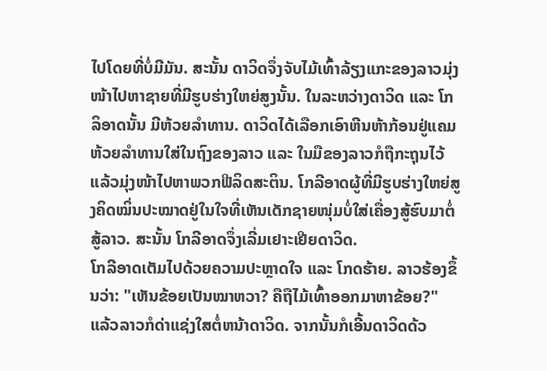ໄປໂດຍທີ່ບໍ່ມີມັນ. ສະນັ້ນ ດາວິດຈຶ່ງຈັບໄມ້ເທົ້າລ້ຽງແກະຂອງລາວມຸ່ງໜ້າໄປຫາຊາຍທີ່ມີຮູບຮ່າງໃຫຍ່ສູງນັ້ນ. ໃນລະຫວ່າງດາວິດ ແລະ ໂກລິອາດນັ້ນ ມີຫ້ວຍລຳທານ. ດາວິດໄດ້ເລືອກເອົາຫີນຫ້າກ້ອນຢູ່ແຄມຫ້ວຍລຳທານໃສ່ໃນຖົງຂອງລາວ ແລະ ໃນມືຂອງລາວກໍຖືກະຖຸນໄວ້ ແລ້ວມຸ່ງໜ້າໄປຫາພວກຟີລິດສະຕິນ. ໂກລີອາດຜູ້ທີ່ມີຮູບຮ່າງໃຫຍ່ສູງຄິດໝິ່ນປະໝາດຢູ່ໃນໃຈທີ່ເຫັນເດັກຊາຍໜຸ່ມບໍ່ໃສ່ເຄື່ອງສູ້ຮົບມາຕໍ່ສູ້ລາວ. ສະນັ້ນ ໂກລີອາດຈຶ່ງເລີ່ມເຢາະເຢີຍດາວິດ.
ໂກລີອາດເຕັມໄປດ້ວຍຄວາມປະຫຼາດໃຈ ແລະ ໂກດຮ້າຍ. ລາວຮ້ອງຂຶ້ນວ່າ: "ເຫັນຂ້ອຍເປັນໝາຫວາ? ຄືຖືໄມ້ເທົ້າອອກມາຫາຂ້ອຍ?" ແລ້ວລາວກໍດ່າແຊ່ງໃສຕໍ່ຫນ້າດາວິດ. ຈາກນັ້ນກໍເອີ້ນດາວິດດ້ວ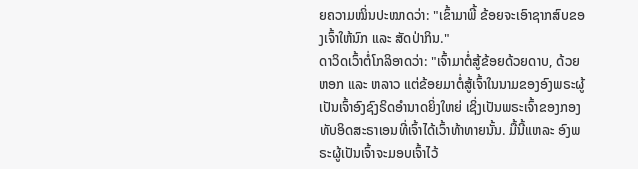ຍຄວາມໝິ່ນປະໝາດວ່າ: "ເຂົ້າມາພີ້ ຂ້ອຍຈະເອົາຊາກສົບຂອງເຈົ້າໃຫ້ນົກ ແລະ ສັດປ່າກິນ."
ດາວິດເວົ້າຕໍ່ໂກລິອາດວ່າ: "ເຈົ້າມາຕໍ່ສູ້ຂ້ອຍດ້ວຍດາບ, ດ້ວຍຫອກ ແລະ ຫລາວ ແຕ່ຂ້ອຍມາຕໍ່ສູ້ເຈົ້າໃນນາມຂອງອົງພຣະຜູ້ເປັນເຈົ້າອົງຊົງຣິດອຳນາດຍິ່ງໃຫຍ່ ເຊິ່ງເປັນພຣະເຈົ້າຂອງກອງທັບອິດສະຣາເອນທີ່ເຈົ້າໄດ້ເວົ້າທ້າທາຍນັ້ນ. ມື້ນີ້ແຫລະ ອົງພຣະຜູ້ເປັນເຈົ້າຈະມອບເຈົ້າໄວ້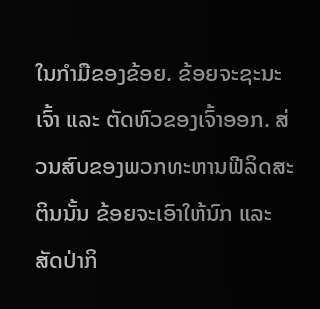ໃນກຳມືຂອງຂ້ອຍ. ຂ້ອຍຈະຊະນະເຈົ້າ ແລະ ຕັດຫົວຂອງເຈົ້າອອກ. ສ່ວນສົບຂອງພວກທະຫານຟີລິດສະຕິນນັ້ນ ຂ້ອຍຈະເອົາໃຫ້ນົກ ແລະ ສັດປ່າກິ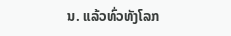ນ. ແລ້ວທົ່ວທັງໂລກ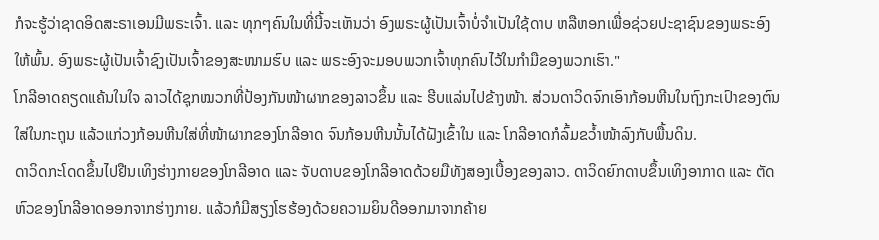ກໍຈະຮູ້ວ່າຊາດອິດສະຣາເອນມີພຣະເຈົ້າ. ແລະ ທຸກໆຄົນໃນທີ່ນີ້ຈະເຫັນວ່າ ອົງພຣະຜູ້ເປັນເຈົ້າບໍ່ຈຳເປັນໃຊ້ດາບ ຫລືຫອກເພື່ອຊ່ວຍປະຊາຊົນຂອງພຣະອົງໃຫ້ພົ້ນ. ອົງພຣະຜູ້ເປັນເຈົ້າຊົງເປັນເຈົ້າຂອງສະໜາມຮົບ ແລະ ພຣະອົງຈະມອບພວກເຈົ້າທຸກຄົນໄວ້ໃນກຳມືຂອງພວກເຮົາ."
ໂກລີອາດຄຽດແຄ້ນໃນໃຈ ລາວໄດ້ຊຸກໝວກທີ່ປ້ອງກັນໜ້າຜາກຂອງລາວຂຶ້ນ ແລະ ຮີບແລ່ນໄປຂ້າງໜ້າ. ສ່ວນດາວິດຈົກເອົາກ້ອນຫີນໃນຖົງກະເປົາຂອງຕົນໃສ່ໃນກະຖຸນ ແລ້ວແກ່ວງກ້ອນຫີນໃສ່ທີ່ໜ້າຜາກຂອງໂກລີອາດ ຈົນກ້ອນຫີນນັ້ນໄດ້ຝັງເຂົ້າໃນ ແລະ ໂກລີອາດກໍລົ້ມຂວ້ຳໜ້າລົງກັບພື້ນດິນ.
ດາວິດກະໂດດຂຶ້ນໄປຢືນເທິງຮ່າງກາຍຂອງໂກລີອາດ ແລະ ຈັບດາບຂອງໂກລີອາດດ້ວຍມືທັງສອງເບື້ອງຂອງລາວ. ດາວິດຍົກດາບຂຶ້ນເທິງອາກາດ ແລະ ຕັດຫົວຂອງໂກລີອາດອອກຈາກຮ່າງກາຍ. ແລ້ວກໍມີສຽງໂຮຮ້ອງດ້ວຍຄວາມຍິນດີອອກມາຈາກຄ້າຍ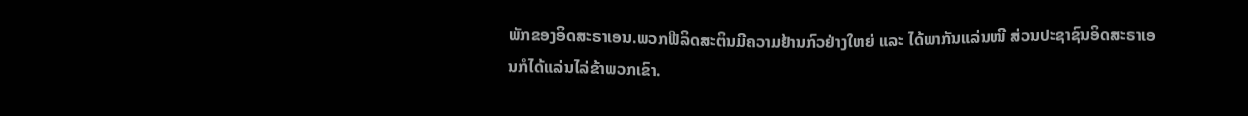ພັກຂອງອິດສະຣາເອນ.ພວກຟີລິດສະຕິນມີຄວາມຢ້ານກົວຢ່າງໃຫຍ່ ແລະ ໄດ້ພາກັນແລ່ນໜີ ສ່ວນປະຊາຊົນອິດສະຣາເອນກໍໄດ້ແລ່ນໄລ່ຂ້າພວກເຂົາ.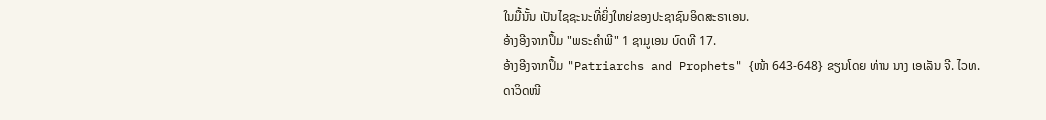ໃນມື້ນັ້ນ ເປັນໄຊຊະນະທີ່ຍິ່ງໃຫຍ່ຂອງປະຊາຊົນອິດສະຣາເອນ.
ອ້າງອີງຈາກປຶ້ມ "ພຣະຄຳພີ" 1 ຊາມູເອນ ບົດທີ 17.
ອ້າງອີງຈາກປຶ້ມ "Patriarchs and Prophets" {ໜ້າ 643-648} ຂຽນໂດຍ ທ່ານ ນາງ ເອເລັນ ຈີ. ໄວທ.
ດາວິດໜີ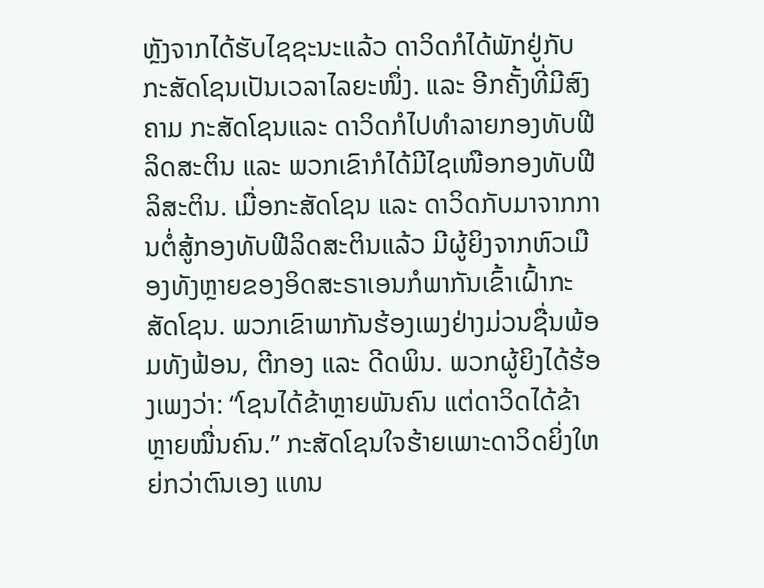ຫຼັງຈາກໄດ້ຮັບໄຊຊະນະແລ້ວ ດາວິດກໍໄດ້ພັກຢູ່ກັບກະສັດໂຊນເປັນເວລາໄລຍະໜຶ່ງ. ແລະ ອີກຄັ້ງທີ່ມີສົງຄາມ ກະສັດໂຊນແລະ ດາວິດກໍໄປທຳລາຍກອງທັບຟີລິດສະຕິນ ແລະ ພວກເຂົາກໍໄດ້ມີໄຊເໜືອກອງທັບຟີລິສະຕິນ. ເມື່ອກະສັດໂຊນ ແລະ ດາວິດກັບມາຈາກການຕໍ່ສູ້ກອງທັບຟີລິດສະຕິນແລ້ວ ມີຜູ້ຍິງຈາກຫົວເມືອງທັງຫຼາຍຂອງອິດສະຣາເອນກໍພາກັນເຂົ້າເຝົ້າກະສັດໂຊນ. ພວກເຂົາພາກັນຮ້ອງເພງຢ່າງມ່ວນຊື່ນພ້ອມທັງຟ້ອນ, ຕີກອງ ແລະ ດີດພິນ. ພວກຜູ້ຍິງໄດ້ຮ້ອງເພງວ່າ: “ໂຊນໄດ້ຂ້າຫຼາຍພັນຄົນ ແຕ່ດາວິດໄດ້ຂ້າຫຼາຍໝື່ນຄົນ.” ກະສັດໂຊນໃຈຮ້າຍເພາະດາວິດຍິ່ງໃຫຍ່ກວ່າຕົນເອງ ແທນ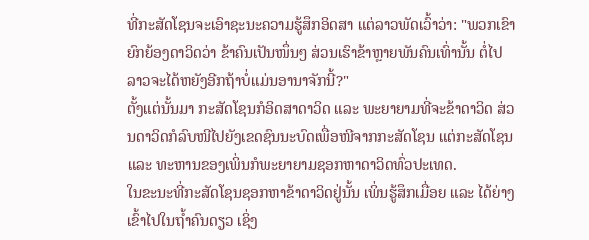ທີ່ກະສັດໂຊນຈະເອົາຊະນະຄວາມຮູ້ສຶກອິດສາ ແຕ່ລາວພັດເວົ້າວ່າ: "ພວກເຂົາຍົກຍ້ອງດາວິດວ່າ ຂ້າຄົນເປັນໜຶ່ນໆ ສ່ວນເຮົາຂ້າຫຼາຍພັນຄົນເທົ່ານັ້ນ ຕໍ່ໄປລາວຈະໄດ້ຫຍັງອີກຖ້າບໍ່ແມ່ນອານາຈັກນີ້?"
ຕັ້ງແຕ່ນັ້ນມາ ກະສັດໂຊນກໍອິດສາດາວິດ ແລະ ພະຍາຍາມທີ່ຈະຂ້າດາວິດ ສ່ວນດາວິດກໍລົບໜີໄປຍັງເຂດຊົນນະບົດເພື່ອໜີຈາກກະສັດໂຊນ ແຕ່ກະສັດໂຊນ ແລະ ທະຫານຂອງເພິ່ນກໍພະຍາຍາມຊອກຫາດາວິດທົ່ວປະເທດ.
ໃນຂະນະທີ່ກະສັດໂຊນຊອກຫາຂ້າດາວິດຢູ່ນັ້ນ ເພິ່ນຮູ້ສຶກເມື່ອຍ ແລະ ໄດ້ຍ່າງເຂົ້າໄປໃນຖ້ຳຄົນດຽວ ເຊິ່ງ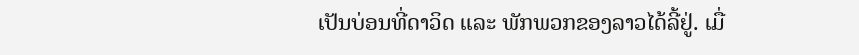ເປັນບ່ອນທີ່ດາວິດ ແລະ ພັກພວກຂອງລາວໄດ້ລີ້ຢູ່. ເມື່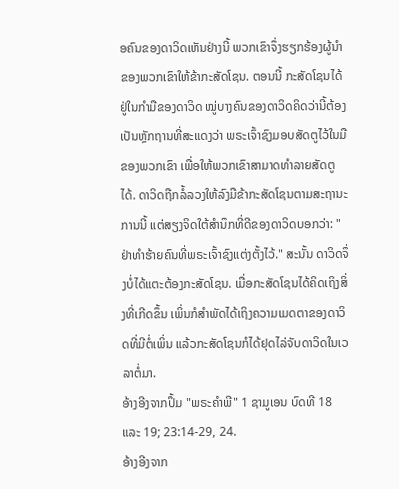ອຄົນຂອງດາວິດເຫັນຢ່າງນີ້ ພວກເຂົາຈຶ່ງຮຽກຮ້ອງຜູ້ນຳຂອງພວກເຂົາໃຫ້ຂ້າກະສັດໂຊນ. ຕອນນີ້ ກະສັດໂຊນໄດ້ຢູ່ໃນກຳມືຂອງດາວິດ ໝູ່ບາງຄົນຂອງດາວິດຄິດວ່ານີ້ຕ້ອງເປັນຫຼັກຖານທີ່ສະແດງວ່າ ພຣະເຈົ້າຊົງມອບສັດຕູໄວ້ໃນມືຂອງພວກເຂົາ ເພື່ອໃຫ້ພວກເຂົາສາມາດທຳລາຍສັດຕູໄດ້. ດາວິດຖືກລໍ້ລວງໃຫ້ລົງມືຂ້າກະສັດໂຊນຕາມສະຖານະການນີ້ ແຕ່ສຽງຈິດໃຕ້ສຳນຶກທີ່ດີຂອງດາວິດບອກວ່າ: "ຢ່າທຳຮ້າຍຄົນທີ່ພຣະເຈົ້າຊົງແຕ່ງຕັ້ງໄວ້." ສະນັ້ນ ດາວິດຈຶ່ງບໍ່ໄດ້ແຕະຕ້ອງກະສັດໂຊນ. ເມື່ອກະສັດໂຊນໄດ້ຄິດເຖິງສິ່ງທີ່ເກີດຂຶ້ນ ເພິ່ນກໍສຳພັດໄດ້ເຖິງຄວາມເມດຕາຂອງດາວິດທີ່ມີຕໍ່ເພິ່ນ ແລ້ວກະສັດໂຊນກໍໄດ້ຢຸດໄລ່ຈັບດາວິດໃນເວລາຕໍ່ມາ.
ອ້າງອີງຈາກປຶ້ມ "ພຣະຄຳພີ" 1 ຊາມູເອນ ບົດທີ 18 ແລະ 19; 23:14-29, 24.
ອ້າງອີງຈາກ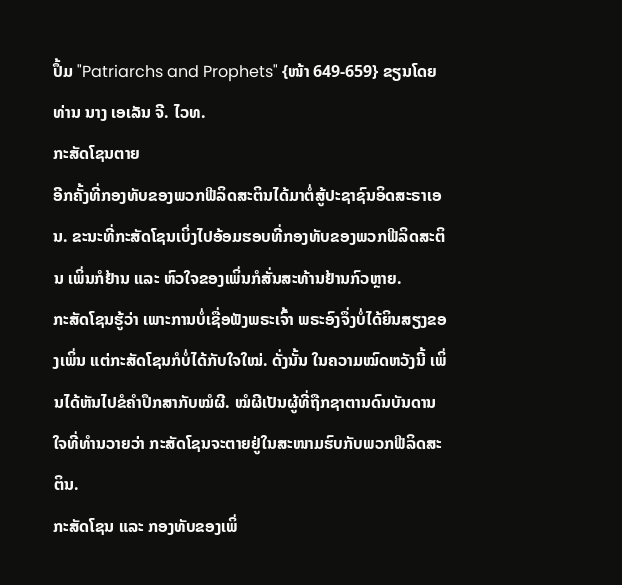ປຶ້ມ "Patriarchs and Prophets" {ໜ້າ 649-659} ຂຽນໂດຍ ທ່ານ ນາງ ເອເລັນ ຈີ. ໄວທ.
ກະສັດໂຊນຕາຍ
ອີກຄັ້ງທີ່ກອງທັບຂອງພວກຟີລິດສະຕິນໄດ້ມາຕໍ່ສູ້ປະຊາຊົນອິດສະຣາເອນ. ຂະນະທີ່ກະສັດໂຊນເບິ່ງໄປອ້ອມຮອບທີ່ກອງທັບຂອງພວກຟີລິດສະຕິນ ເພິ່ນກໍຢ້ານ ແລະ ຫົວໃຈຂອງເພິ່ນກໍສັ່ນສະທ້ານຢ້ານກົວຫຼາຍ.
ກະສັດໂຊນຮູ້ວ່າ ເພາະການບໍ່ເຊື່ອຟັງພຣະເຈົ້າ ພຣະອົງຈຶ່ງບໍ່ໄດ້ຍິນສຽງຂອງເພິ່ນ ແຕ່ກະສັດໂຊນກໍບໍ່ໄດ້ກັບໃຈໃໝ່. ດັ່ງນັ້ນ ໃນຄວາມໝົດຫວັງນີ້ ເພິ່ນໄດ້ຫັນໄປຂໍຄຳປຶກສາກັບໝໍຜີ. ໝໍຜີເປັນຜູ້ທີ່ຖືກຊາຕານດົນບັນດານໃຈທີ່ທໍານວາຍວ່າ ກະສັດໂຊນຈະຕາຍຢູ່ໃນສະໜາມຮົບກັບພວກຟີລິດສະຕິນ.
ກະສັດໂຊນ ແລະ ກອງທັບຂອງເພິ່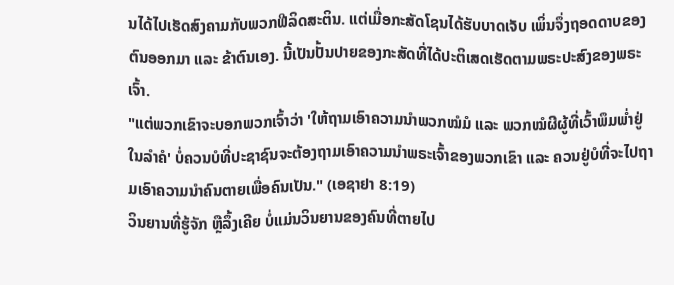ນໄດ້ໄປເຮັດສົງຄາມກັບພວກຟີລິດສະຕິນ. ແຕ່ເມື່ອກະສັດໂຊນໄດ້ຮັບບາດເຈັບ ເພິ່ນຈຶ່ງຖອດດາບຂອງຕົນອອກມາ ແລະ ຂ້າຕົນເອງ. ນີ້ເປັນປັ້ນປາຍຂອງກະສັດທີ່ໄດ້ປະຕິເສດເຮັດຕາມພຣະປະສົງຂອງພຣະເຈົ້າ.
"ແຕ່ພວກເຂົາຈະບອກພວກເຈົ້າວ່າ 'ໃຫ້ຖາມເອົາຄວາມນຳພວກໝໍມໍ ແລະ ພວກໝໍຜີຜູ້ທີ່ເວົ້າພຶມພ່ຳຢູ່ໃນລຳຄໍ' ບໍ່ຄວນບໍທີ່ປະຊາຊົນຈະຕ້ອງຖາມເອົາຄວາມນຳພຣະເຈົ້າຂອງພວກເຂົາ ແລະ ຄວນຢູ່ບໍທີ່ຈະໄປຖາມເອົາຄວາມນຳຄົນຕາຍເພື່ອຄົນເປັນ." (ເອຊາຢາ 8:19)
ວິນຍານທີ່ຮູ້ຈັກ ຫຼືລຶ້ງເຄີຍ ບໍ່ແມ່ນວິນຍານຂອງຄົນທີ່ຕາຍໄປ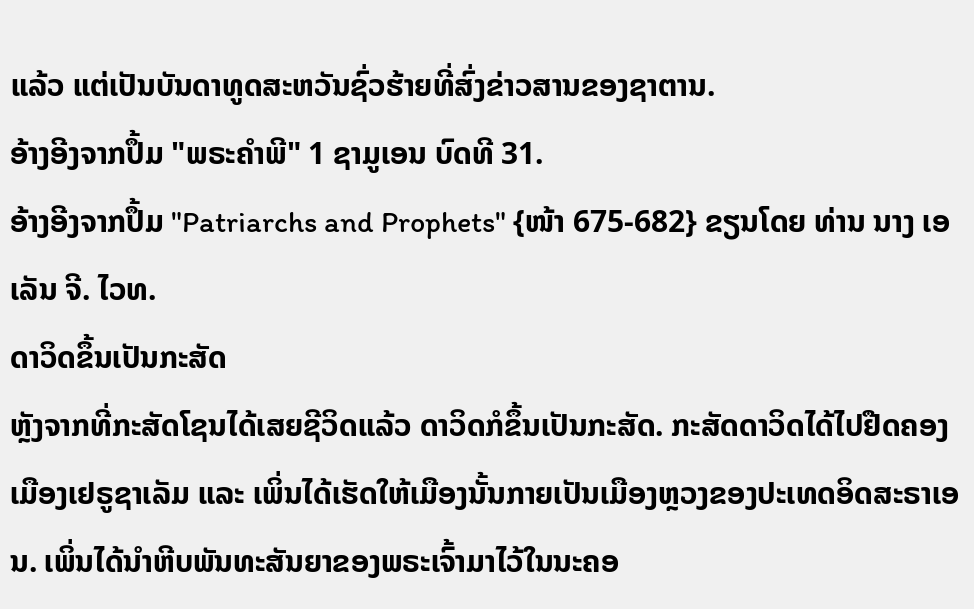ແລ້ວ ແຕ່ເປັນບັນດາທູດສະຫວັນຊົ່ວຮ້າຍທີ່ສົ່ງຂ່າວສານຂອງຊາຕານ.
ອ້າງອີງຈາກປຶ້ມ "ພຣະຄຳພີ" 1 ຊາມູເອນ ບົດທີ 31.
ອ້າງອີງຈາກປຶ້ມ "Patriarchs and Prophets" {ໜ້າ 675-682} ຂຽນໂດຍ ທ່ານ ນາງ ເອເລັນ ຈີ. ໄວທ.
ດາວິດຂຶ້ນເປັນກະສັດ
ຫຼັງຈາກທີ່ກະສັດໂຊນໄດ້ເສຍຊີວິດແລ້ວ ດາວິດກໍຂຶ້ນເປັນກະສັດ. ກະສັດດາວິດໄດ້ໄປຢືດຄອງເມືອງເຢຣູຊາເລັມ ແລະ ເພິ່ນໄດ້ເຮັດໃຫ້ເມືອງນັ້ນກາຍເປັນເມືອງຫຼວງຂອງປະເທດອິດສະຣາເອນ. ເພິ່ນໄດ້ນຳຫີບພັນທະສັນຍາຂອງພຣະເຈົ້າມາໄວ້ໃນນະຄອ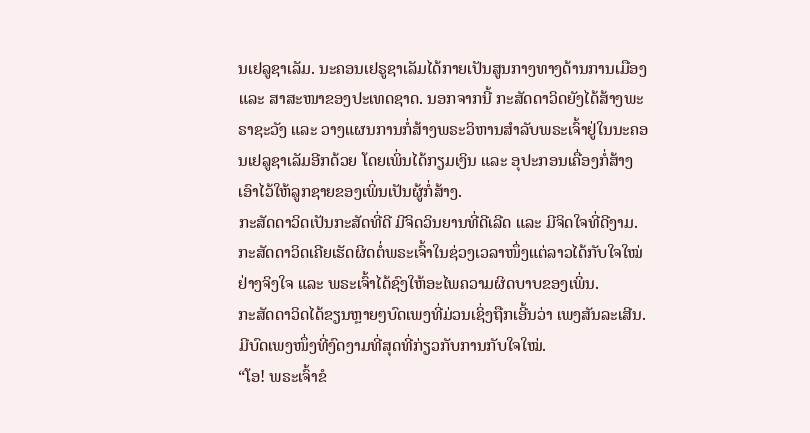ນເຢລູຊາເລັມ. ນະຄອນເຢຣູຊາເລັມໄດ້ກາຍເປັນສູນກາງທາງດ້ານການເມືອງ ແລະ ສາສະໜາຂອງປະເທດຊາດ. ນອກຈາກນີ້ ກະສັດດາວິດຍັງໄດ້ສ້າງພະຣາຊະວັງ ແລະ ວາງແຜນການກໍ່ສ້າງພຣະວິຫານສຳລັບພຣະເຈົ້າຢູ່ໃນນະຄອນເຢລູຊາເລັມອີກດ້ວຍ ໂດຍເພິ່ນໄດ້ກຽມເງິນ ແລະ ອຸປະກອນເຄື່ອງກໍ່ສ້າງເອົາໄວ້ໃຫ້ລູກຊາຍຂອງເພິ່ນເປັນຜູ້ກໍ່ສ້າງ.
ກະສັດດາວິດເປັນກະສັດທີ່ດີ ມີຈິດວິນຍານທີ່ດີເລີດ ແລະ ມີຈິດໃຈທີ່ດີງາມ. ກະສັດດາວິດເຄີຍເຮັດຜິດຕໍ່ພຣະເຈົ້າໃນຊ່ວງເວລາໜຶ່ງແຕ່ລາວໄດ້ກັບໃຈໃໝ່ຢ່າງຈິງໃຈ ແລະ ພຣະເຈົ້າໄດ້ຊົງໃຫ້ອະໄພຄວາມຜິດບາບຂອງເພິ່ນ.
ກະສັດດາວິດໄດ້ຂຽນຫຼາຍໆບົດເພງທີ່ມ່ວນເຊິ່ງຖືກເອີ້ນວ່າ ເພງສັນລະເສີນ. ມີບົດເພງໜຶ່ງທີ່ງົດງາມທີ່ສຸດທີ່ກ່ຽວກັບການກັບໃຈໃໝ່.
“ໂອ! ພຣະເຈົ້າຂໍ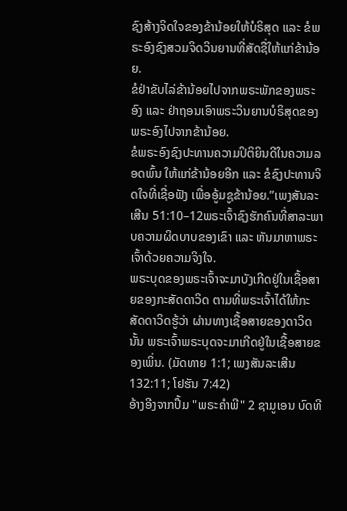ຊົງສ້າງຈິດໃຈຂອງຂ້ານ້ອຍໃຫ້ບໍຣິສຸດ ແລະ ຂໍພຣະອົງຊົງສວມຈິດວິນຍານທີ່ສັດຊື່ໃຫ້ແກ່ຂ້ານ້ອຍ.
ຂໍຢ່າຂັບໄລ່ຂ້ານ້ອຍໄປຈາກພຣະພັກຂອງພຣະອົງ ແລະ ຢ່າຖອນເອົາພຣະວິນຍານບໍຣິສຸດຂອງພຣະອົງໄປຈາກຂ້ານ້ອຍ.
ຂໍພຣະອົງຊົງປະທານຄວາມປິຕິຍິນດີໃນຄວາມລອດພົ້ນ ໃຫ້ແກ່ຂ້ານ້ອຍອີກ ແລະ ຂໍຊົງປະທານຈິດໃຈທີ່ເຊື່ອຟັງ ເພື່ອອູ້ມຊູຂ້ານ້ອຍ.”ເພງສັນລະເສີນ 51:10–12ພຣະເຈົ້າຊົງຮັກຄົນທີ່ສາລະພາບຄວາມຜິດບາບຂອງເຂົາ ແລະ ຫັນມາຫາພຣະເຈົ້າດ້ວຍຄວາມຈິງໃຈ.
ພຣະບຸດຂອງພຣະເຈົ້າຈະມາບັງເກີດຢູ່ໃນເຊື້ອສາຍຂອງກະສັດດາວິດ ຕາມທີ່ພຣະເຈົ້າໄດ້ໃຫ້ກະສັດດາວິດຮູ້ວ່າ ຜ່ານທາງເຊື້ອສາຍຂອງດາວິດນັ້ນ ພຣະເຈົ້າພຣະບຸດຈະມາເກີດຢູ່ໃນເຊື້ອສາຍຂອງເພິ່ນ. (ມັດທາຍ 1:1; ເພງສັນລະເສີນ 132:11; ໂຢຮັນ 7:42)
ອ້າງອີງຈາກປຶ້ມ "ພຣະຄຳພີ" 2 ຊາມູເອນ ບົດທີ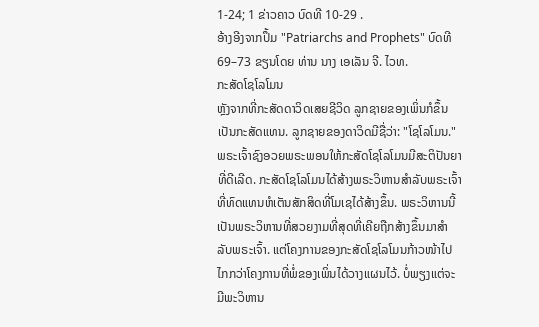1-24; 1 ຂ່າວຄາວ ບົດທີ 10-29 .
ອ້າງອີງຈາກປຶ້ມ "Patriarchs and Prophets" ບົດທີ 69–73 ຂຽນໂດຍ ທ່ານ ນາງ ເອເລັນ ຈີ. ໄວທ.
ກະສັດໂຊໂລໂມນ
ຫຼັງຈາກທີ່ກະສັດດາວິດເສຍຊີວິດ ລູກຊາຍຂອງເພິ່ນກໍຂຶ້ນເປັນກະສັດແທນ. ລູກຊາຍຂອງດາວິດມີຊື່ວ່າ: "ໂຊໂລໂມນ." ພຣະເຈົ້າຊົງອວຍພຣະພອນໃຫ້ກະສັດໂຊໂລໂມນມີສະຕິປັນຍາທີ່ດີເລີດ. ກະສັດໂຊໂລໂມນໄດ້ສ້າງພຣະວິຫານສຳລັບພຣະເຈົ້າທີ່ທົດແທນຫໍເຕັນສັກສິດທີ່ໂມເຊໄດ້ສ້າງຂຶ້ນ. ພຣະວິຫານນີ້ເປັນພຣະວິຫານທີ່ສວຍງາມທີ່ສຸດທີ່ເຄີຍຖືກສ້າງຂຶ້ນມາສໍາລັບພຣະເຈົ້າ. ແຕ່ໂຄງການຂອງກະສັດໂຊໂລໂມນກ້າວໜ້າໄປໄກກວ່າໂຄງການທີ່ພໍ່ຂອງເພິ່ນໄດ້ວາງແຜນໄວ້. ບໍ່ພຽງແຕ່ຈະມີພະວິຫານ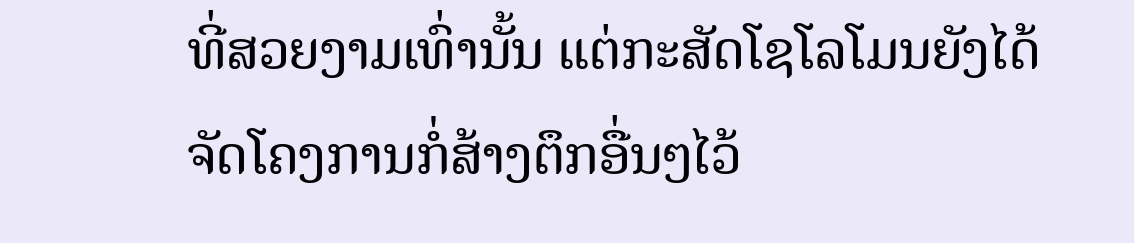ທີ່ສວຍງາມເທົ່ານັ້ນ ແຕ່ກະສັດໂຊໂລໂມນຍັງໄດ້ຈັດໂຄງການກໍ່ສ້າງຕຶກອື່ນໆໄວ້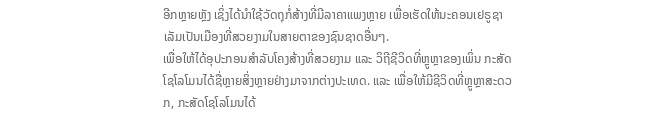ອີກຫຼາຍຫຼັງ ເຊິ່ງໄດ້ນຳໃຊ້ວັດຖຸກໍ່ສ້າງທີ່ມີລາຄາແພງຫຼາຍ ເພື່ອເຮັດໃຫ້ນະຄອນເຢຣູຊາເລັມເປັນເມືອງທີ່ສວຍງາມໃນສາຍຕາຂອງຊົນຊາດອື່ນໆ.
ເພື່ອໃຫ້ໄດ້ອຸປະກອນສຳລັບໂຄງສ້າງທີ່ສວຍງາມ ແລະ ວິຖີຊີວິດທີ່ຫຼູຫຼາຂອງເພິ່ນ ກະສັດໂຊໂລໂມນໄດ້ຊື່ຫຼາຍສິ່ງຫຼາຍຢ່າງມາຈາກຕ່າງປະເທດ. ແລະ ເພື່ອໃຫ້ມີຊີວິດທີ່ຫຼູຫຼາສະດວກ, ກະສັດໂຊໂລໂມນໄດ້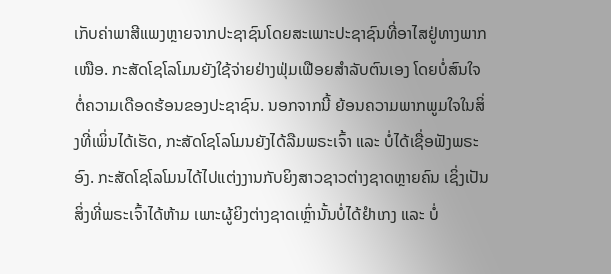ເກັບຄ່າພາສີແພງຫຼາຍຈາກປະຊາຊົນໂດຍສະເພາະປະຊາຊົນທີ່ອາໄສຢູ່ທາງພາກເໜືອ. ກະສັດໂຊໂລໂມນຍັງໃຊ້ຈ່າຍຢ່າງຟຸ່ມເຟືອຍສຳລັບຕົນເອງ ໂດຍບໍ່ສົນໃຈຕໍ່ຄວາມເດືອດຮ້ອນຂອງປະຊາຊົນ. ນອກຈາກນີ້ ຍ້ອນຄວາມພາກພູມໃຈໃນສິ່ງທີ່ເພິ່ນໄດ້ເຮັດ, ກະສັດໂຊໂລໂມນຍັງໄດ້ລືມພຣະເຈົ້າ ແລະ ບໍ່ໄດ້ເຊື່ອຟັງພຣະອົງ. ກະສັດໂຊໂລໂມນໄດ້ໄປແຕ່ງງານກັບຍິງສາວຊາວຕ່າງຊາດຫຼາຍຄົນ ເຊິ່ງເປັນສິ່ງທີ່ພຣະເຈົ້າໄດ້ຫ້າມ ເພາະຜູ້ຍິງຕ່າງຊາດເຫຼົ່ານັ້ນບໍ່ໄດ້ຢໍາເກງ ແລະ ບໍ່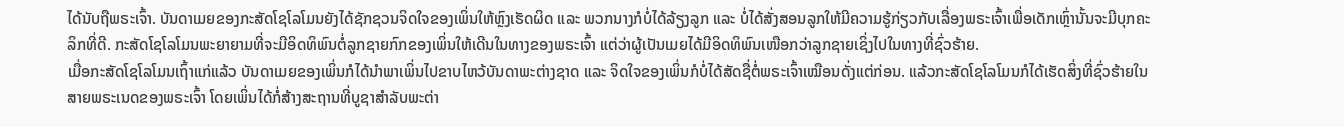ໄດ້ນັບຖືພຣະເຈົ້າ. ບັນດາເມຍຂອງກະສັດໂຊໂລໂມນຍັງໄດ້ຊັກຊວນຈິດໃຈຂອງເພິ່ນໃຫ້ຫຼົງເຮັດຜິດ ແລະ ພວກນາງກໍບໍ່ໄດ້ລ້ຽງລູກ ແລະ ບໍ່ໄດ້ສັ່ງສອນລູກໃຫ້ມີຄວາມຮູ້ກ່ຽວກັບເລື່ອງພຣະເຈົ້າເພື່ອເດັກເຫຼົ່ານັ້ນຈະມີບຸກຄະລິກທີ່ດີ. ກະສັດໂຊໂລໂມນພະຍາຍາມທີ່ຈະມີອິດທິພົນຕໍ່ລູກຊາຍກົກຂອງເພິ່ນໃຫ້ເດີນໃນທາງຂອງພຣະເຈົ້າ ແຕ່ວ່າຜູ້ເປັນເມຍໄດ້ມີອິດທິພົນເໜືອກວ່າລູກຊາຍເຊິ່ງໄປໃນທາງທີ່ຊົ່ວຮ້າຍ.
ເມື່ອກະສັດໂຊໂລໂມນເຖົ້າແກ່ແລ້ວ ບັນດາເມຍຂອງເພິ່ນກໍໄດ້ນຳພາເພິ່ນໄປຂາບໄຫວ້ບັນດາພະຕ່າງຊາດ ແລະ ຈິດໃຈຂອງເພິ່ນກໍບໍ່ໄດ້ສັດຊື່ຕໍ່ພຣະເຈົ້າເໝືອນດັ່ງແຕ່ກ່ອນ. ແລ້ວກະສັດໂຊໂລໂມນກໍໄດ້ເຮັດສິ່ງທີ່ຊົ່ວຮ້າຍໃນສາຍພຣະເນດຂອງພຣະເຈົ້າ ໂດຍເພິ່ນໄດ້ກໍ່ສ້າງສະຖານທີ່ບູຊາສຳລັບພະຕ່າ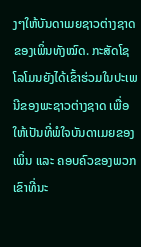ງໆໃຫ້ບັນດາເມຍຊາວຕ່າງຊາດຂອງເພິ່ນທັງໝົດ. ກະສັດໂຊໂລໂມນຍັງໄດ້ເຂົ້າຮ່ວມໃນປະເພນີຂອງພະຊາວຕ່າງຊາດ ເພື່ອໃຫ້ເປັນທີ່ພໍໃຈບັນດາເມຍຂອງເພິ່ນ ແລະ ຄອບຄົວຂອງພວກເຂົາທີ່ນະ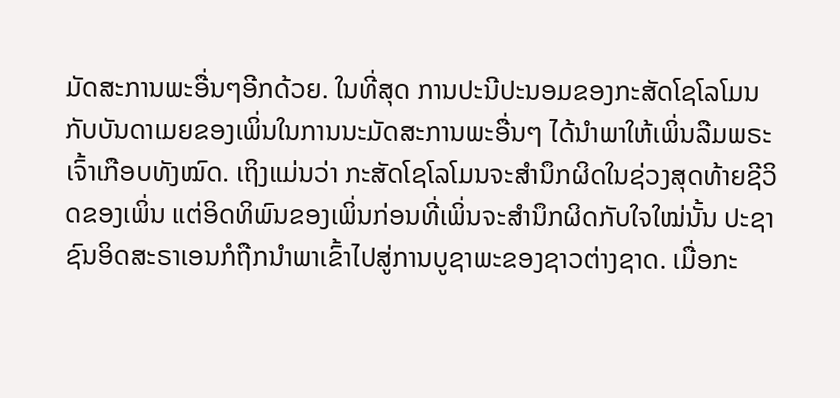ມັດສະການພະອື່ນໆອີກດ້ວຍ. ໃນທີ່ສຸດ ການປະນີປະນອມຂອງກະສັດໂຊໂລໂມນກັບບັນດາເມຍຂອງເພິ່ນໃນການນະມັດສະການພະອື່ນໆ ໄດ້ນຳພາໃຫ້ເພິ່ນລືມພຣະເຈົ້າເກືອບທັງໝົດ. ເຖິງແມ່ນວ່າ ກະສັດໂຊໂລໂມນຈະສຳນຶກຜິດໃນຊ່ວງສຸດທ້າຍຊີວິດຂອງເພິ່ນ ແຕ່ອິດທິພົນຂອງເພິ່ນກ່ອນທີ່ເພິ່ນຈະສຳນຶກຜິດກັບໃຈໃໝ່ນັ້ນ ປະຊາຊົນອິດສະຣາເອນກໍຖືກນຳພາເຂົ້າໄປສູ່ການບູຊາພະຂອງຊາວຕ່າງຊາດ. ເມື່ອກະ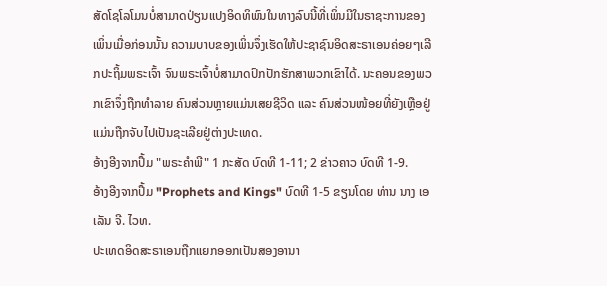ສັດໂຊໂລໂມນບໍ່ສາມາດປ່ຽນແປງອິດທິພົນໃນທາງລົບນີ້ທີ່ເພິ່ນມີໃນຣາຊະການຂອງເພິ່ນເມື່ອກ່ອນນັ້ນ ຄວາມບາບຂອງເພິ່ນຈຶ່ງເຮັດໃຫ້ປະຊາຊົນອິດສະຣາເອນຄ່ອຍໆເລີກປະຖິ້ມພຣະເຈົ້າ ຈົນພຣະເຈົ້າບໍ່ສາມາດປົກປັກຮັກສາພວກເຂົາໄດ້. ນະຄອນຂອງພວກເຂົາຈຶ່ງຖືກທຳລາຍ ຄົນສ່ວນຫຼາຍແມ່ນເສຍຊີວິດ ແລະ ຄົນສ່ວນໜ້ອຍທີ່ຍັງເຫຼືອຢູ່ແມ່ນຖືກຈັບໄປເປັນຊະເລີຍຢູ່ຕ່າງປະເທດ.
ອ້າງອີງຈາກປຶ້ມ "ພຣະຄຳພີ" 1 ກະສັດ ບົດທີ 1-11; 2 ຂ່າວຄາວ ບົດທີ 1-9.
ອ້າງອີງຈາກປຶ້ມ "Prophets and Kings" ບົດທີ 1-5 ຂຽນໂດຍ ທ່ານ ນາງ ເອເລັນ ຈີ. ໄວທ.
ປະເທດອິດສະຣາເອນຖືກແຍກອອກເປັນສອງອານາ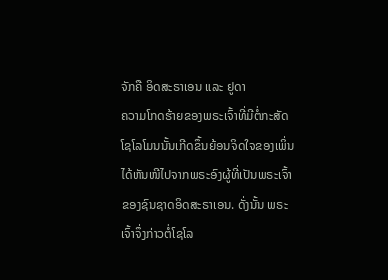ຈັກຄື ອິດສະຣາເອນ ແລະ ຢູດາ
ຄວາມໂກດຮ້າຍຂອງພຣະເຈົ້າທີ່ມີຕໍ່ກະສັດໂຊໂລໂມນນັ້ນເກີດຂຶ້ນຍ້ອນຈິດໃຈຂອງເພິ່ນໄດ້ຫັນໜີໄປຈາກພຣະອົງຜູ້ທີ່ເປັນພຣະເຈົ້າຂອງຊົນຊາດອິດສະຣາເອນ. ດັ່ງນັ້ນ ພຣະເຈົ້າຈຶ່ງກ່າວຕໍ່ໂຊໂລ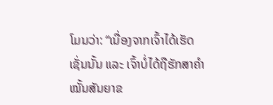ໂມນວ່າ: “ເນື່ອງຈາກເຈົ້າໄດ້ເຮັດເຊັ່ນນັ້ນ ແລະ ເຈົ້າບໍ່ໄດ້ຖືຮັກສາຄຳໝັ້ນສັນຍາຂ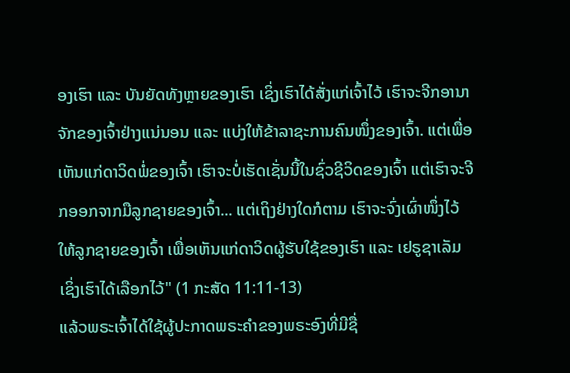ອງເຮົາ ແລະ ບັນຍັດທັງຫຼາຍຂອງເຮົາ ເຊິ່ງເຮົາໄດ້ສັ່ງແກ່ເຈົ້າໄວ້ ເຮົາຈະຈີກອານາຈັກຂອງເຈົ້າຢ່າງແນ່ນອນ ແລະ ແບ່ງໃຫ້ຂ້າລາຊະການຄົນໜຶ່ງຂອງເຈົ້າ. ແຕ່ເພື່ອເຫັນແກ່ດາວິດພໍ່ຂອງເຈົ້າ ເຮົາຈະບໍ່ເຮັດເຊັ່ນນີ້ໃນຊົ່ວຊີວິດຂອງເຈົ້າ ແຕ່ເຮົາຈະຈີກອອກຈາກມືລູກຊາຍຂອງເຈົ້າ... ແຕ່ເຖິງຢ່າງໃດກໍຕາມ ເຮົາຈະຈົ່ງເຜົ່າໜຶ່ງໄວ້ໃຫ້ລູກຊາຍຂອງເຈົ້າ ເພື່ອເຫັນແກ່ດາວິດຜູ້ຮັບໃຊ້ຂອງເຮົາ ແລະ ເຢຣູຊາເລັມເຊິ່ງເຮົາໄດ້ເລືອກໄວ້" (1 ກະສັດ 11:11-13)
ແລ້ວພຣະເຈົ້າໄດ້ໃຊ້ຜູ້ປະກາດພຣະຄຳຂອງພຣະອົງທີ່ມີຊື່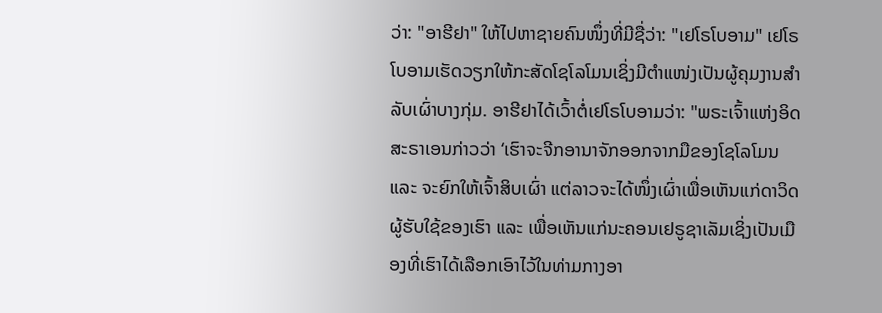ວ່າ: "ອາຮີຢາ" ໃຫ້ໄປຫາຊາຍຄົນໜຶ່ງທີ່ມີຊື່ວ່າ: "ເຢໂຣໂບອາມ" ເຢໂຣໂບອາມເຮັດວຽກໃຫ້ກະສັດໂຊໂລໂມນເຊິ່ງມີຕໍາແໜ່ງເປັນຜູ້ຄຸມງານສຳລັບເຜົ່າບາງກຸ່ມ. ອາຮີຢາໄດ້ເວົ້າຕໍ່ເຢໂຣໂບອາມວ່າ: "ພຣະເຈົ້າແຫ່ງອິດສະຣາເອນກ່າວວ່າ ‘ເຮົາຈະຈີກອານາຈັກອອກຈາກມືຂອງໂຊໂລໂມນ ແລະ ຈະຍົກໃຫ້ເຈົ້າສິບເຜົ່າ ແຕ່ລາວຈະໄດ້ໜຶ່ງເຜົ່າເພື່ອເຫັນແກ່ດາວິດຜູ້ຮັບໃຊ້ຂອງເຮົາ ແລະ ເພື່ອເຫັນແກ່ນະຄອນເຢຣູຊາເລັມເຊິ່ງເປັນເມືອງທີ່ເຮົາໄດ້ເລືອກເອົາໄວ້ໃນທ່າມກາງອາ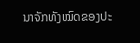ນາຈັກທັງໝົດຂອງປະ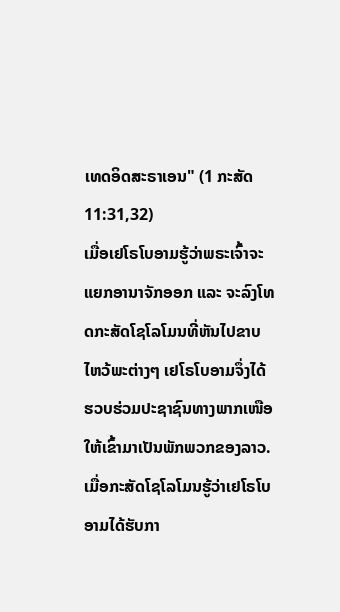ເທດອິດສະຣາເອນ" (1 ກະສັດ 11:31,32)
ເມື່ອເຢໂຣໂບອາມຮູ້ວ່າພຣະເຈົ້າຈະແຍກອານາຈັກອອກ ແລະ ຈະລົງໂທດກະສັດໂຊໂລໂມນທີ່ຫັນໄປຂາບໄຫວ້ພະຕ່າງໆ ເຢໂຣໂບອາມຈຶ່ງໄດ້ຮວບຮ່ວມປະຊາຊົນທາງພາກເໜືອໃຫ້ເຂົ້າມາເປັນພັກພວກຂອງລາວ. ເມື່ອກະສັດໂຊໂລໂມນຮູ້ວ່າເຢໂຣໂບອາມໄດ້ຮັບກາ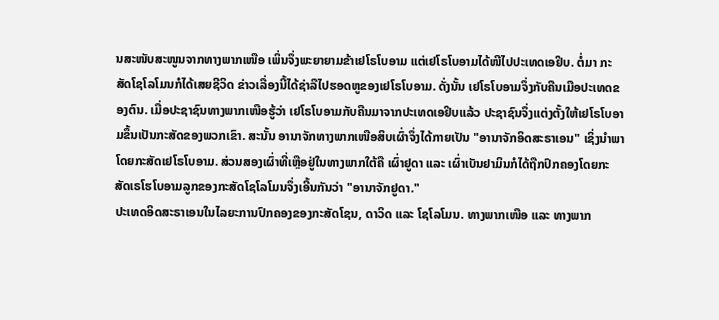ນສະໜັບສະໜູນຈາກທາງພາກເໜືອ ເພິ່ນຈຶ່ງພະຍາຍາມຂ້າເຢໂຣໂບອາມ ແຕ່ເຢໂຣໂບອາມໄດ້ໜີໄປປະເທດເອຢິບ. ຕໍ່ມາ ກະສັດໂຊໂລໂມນກໍໄດ້ເສຍຊີວິດ ຂ່າວເລື່ອງນີ້ໄດ້ຊ່າລືໄປຮອດຫູຂອງເຢໂຣໂບອາມ. ດັ່ງນັ້ນ ເຢໂຣໂບອາມຈຶ່ງກັບຄືນເມືອປະເທດຂອງຕົນ. ເມື່ອປະຊາຊົນທາງພາກເໜືອຮູ້ວ່າ ເຢໂຣໂບອາມກັບຄືນມາຈາກປະເທດເອຢິບແລ້ວ ປະຊາຊົນຈຶ່ງແຕ່ງຕັ້ງໃຫ້ເຢໂຣໂບອາມຂຶ້ນເປັນກະສັດຂອງພວກເຂົາ. ສະນັ້ນ ອານາຈັກທາງພາກເໜືອສິບເຜົ່າຈຶ່ງໄດ້ກາຍເປັນ "ອານາຈັກອິດສະຣາເອນ" ເຊິ່ງນຳພາໂດຍກະສັດເຢໂຣໂບອາມ. ສ່ວນສອງເຜົ່າທີ່ເຫຼືອຢູ່ໃນທາງພາກໃຕ້ຄື ເຜົ່າຢູດາ ແລະ ເຜົ່າເບັນຢາມິນກໍໄດ້ຖືກປົກຄອງໂດຍກະສັດເຣໂຮໂບອາມລູກຂອງກະສັດໂຊໂລໂມນຈຶ່ງເອີ້ນກັນວ່າ "ອານາຈັກຢູດາ."
ປະເທດອິດສະຣາເອນໃນໄລຍະການປົກຄອງຂອງກະສັດໂຊນ, ດາວິດ ແລະ ໂຊໂລໂມນ. ທາງພາກເໜືອ ແລະ ທາງພາກ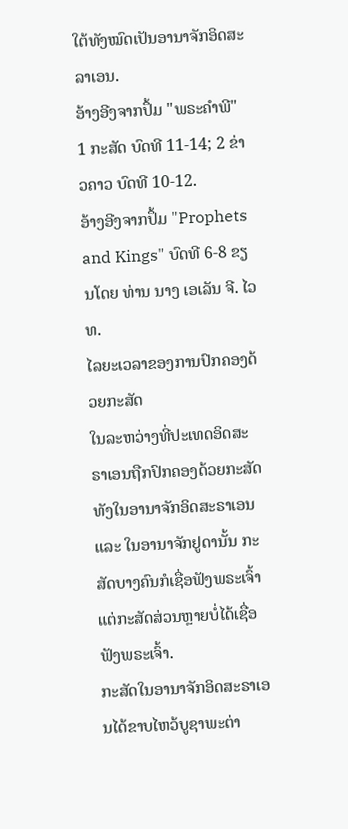ໃຕ້ທັງໝົດເປັນອານາຈັກອິດສະລາເອນ.
ອ້າງອີງຈາກປຶ້ມ "ພຣະຄຳພີ" 1 ກະສັດ ບົດທີ 11-14; 2 ຂ່າວຄາວ ບົດທີ 10-12.
ອ້າງອີງຈາກປຶ້ມ "Prophets and Kings" ບົດທີ 6-8 ຂຽນໂດຍ ທ່ານ ນາງ ເອເລັນ ຈີ. ໄວທ.
ໄລຍະເວລາຂອງການປົກຄອງດ້ວຍກະສັດ
ໃນລະຫວ່າງທີ່ປະເທດອິດສະຣາເອນຖືກປົກຄອງດ້ວຍກະສັດ ທັງໃນອານາຈັກອິດສະຣາເອນ ແລະ ໃນອານາຈັກຢູດານັ້ນ ກະສັດບາງຄົນກໍເຊື່ອຟັງພຣະເຈົ້າ ແຕ່ກະສັດສ່ວນຫຼາຍບໍ່ໄດ້ເຊື່ອຟັງພຣະເຈົ້າ.
ກະສັດໃນອານາຈັກອິດສະຣາເອນໄດ້ຂາບໄຫວ້ບູຊາພະຕ່າ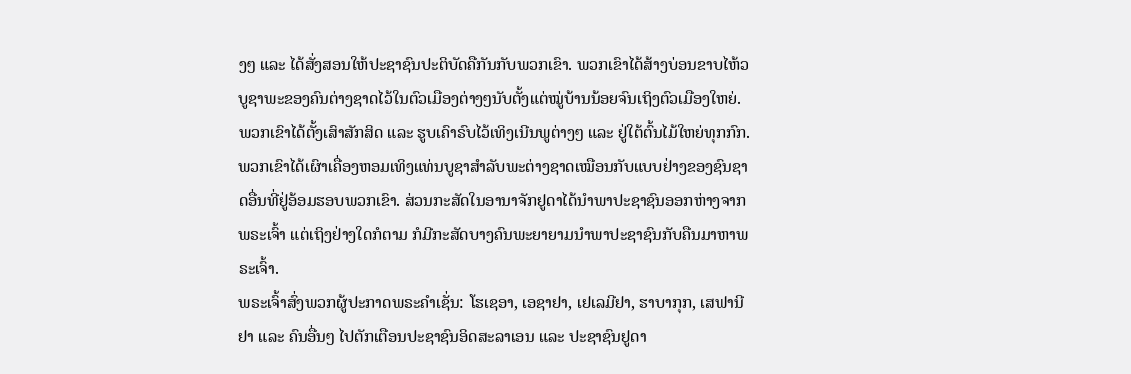ງໆ ແລະ ໄດ້ສັ່ງສອນໃຫ້ປະຊາຊົນປະຕິບັດຄືກັນກັບພວກເຂົາ. ພວກເຂົາໄດ້ສ້າງບ່ອນຂາບໄຫ້ວບູຊາພະຂອງຄົນຕ່າງຊາດໄວ້ໃນຕົວເມືອງຕ່າງໆນັບຕັ້ງແຕ່ໝູ່ບ້ານນ້ອຍຈົນເຖິງຕົວເມືອງໃຫຍ່. ພວກເຂົາໄດ້ຕັ້ງເສົາສັກສິດ ແລະ ຮູບເຄົາຣົບໄວ້ເທິງເນີນພູຕ່າງໆ ແລະ ຢູ່ໃຕ້ຕົ້ນໄມ້ໃຫຍ່ທຸກກົກ. ພວກເຂົາໄດ້ເຜົາເຄື່ອງຫອມເທິງແທ່ນບູຊາສໍາລັບພະຕ່າງຊາດເໝືອນກັບແບບຢ່າງຂອງຊົນຊາດອື່ນທີ່ຢູ່ອ້ອມຮອບພວກເຂົາ. ສ່ວນກະສັດໃນອານາຈັກຢູດາໄດ້ນຳພາປະຊາຊົນອອກຫ່າງຈາກພຣະເຈົ້າ ແຕ່ເຖິງຢ່າງໃດກໍຕາມ ກໍມີກະສັດບາງຄົນພະຍາຍາມນຳພາປະຊາຊົນກັບຄືນມາຫາພຣະເຈົ້າ.
ພຣະເຈົ້າສົ່ງພວກຜູ້ປະກາດພຣະຄຳເຊັ່ນ: ໂຮເຊອາ, ເອຊາຢາ, ເຢເລມີຢາ, ຮາບາກຸກ, ເສຟານີຢາ ແລະ ຄົນອື່ນໆ ໄປຕັກເຕືອນປະຊາຊົນອິດສະລາເອນ ແລະ ປະຊາຊົນຢູດາ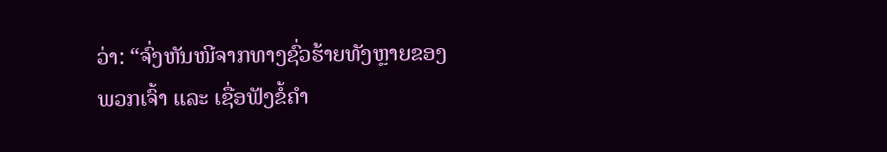ວ່າ: “ຈົ່ງຫັນໜີຈາກທາງຊົ່ວຮ້າຍທັງຫຼາຍຂອງພວກເຈົ້າ ແລະ ເຊື່ອຟັງຂໍ້ຄຳ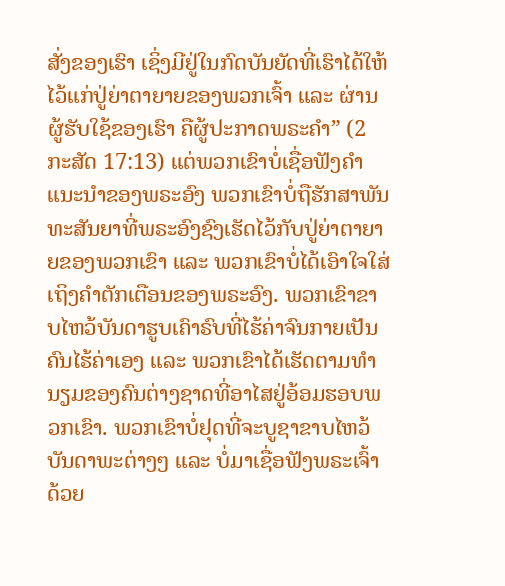ສັ່ງຂອງເຮົາ ເຊິ່ງມີຢູ່ໃນກົດບັນຍັດທີ່ເຮົາໄດ້ໃຫ້ໄວ້ແກ່ປູ່ຍ່າຕາຍາຍຂອງພວກເຈົ້າ ແລະ ຜ່ານຜູ້ຮັບໃຊ້ຂອງເຮົາ ຄືຜູ້ປະກາດພຣະຄຳ” (2 ກະສັດ 17:13) ແຕ່ພວກເຂົາບໍ່ເຊື່ອຟັງຄຳແນະນຳຂອງພຣະອົງ ພວກເຂົາບໍ່ຖືຮັກສາພັນທະສັນຍາທີ່ພຣະອົງຊົງເຮັດໄວ້ກັບປູ່ຍ່າຕາຍາຍຂອງພວກເຂົາ ແລະ ພວກເຂົາບໍ່ໄດ້ເອົາໃຈໃສ່ເຖິງຄຳຕັກເຕືອນຂອງພຣະອົງ. ພວກເຂົາຂາບໄຫວ້ບັນດາຮູບເຄົາຣົບທີ່ໄຮ້ຄ່າຈົນກາຍເປັນຄົນໄຮ້ຄ່າເອງ ແລະ ພວກເຂົາໄດ້ເຮັດຕາມທຳນຽມຂອງຄົນຕ່າງຊາດທີ່ອາໄສຢູ່ອ້ອມຮອບພວກເຂົາ. ພວກເຂົາບໍ່ຢຸດທີ່ຈະບູຊາຂາບໄຫວ້ບັນດາພະຕ່າງໆ ແລະ ບໍ່ມາເຊື່ອຟັງພຣະເຈົ້າດ້ວຍ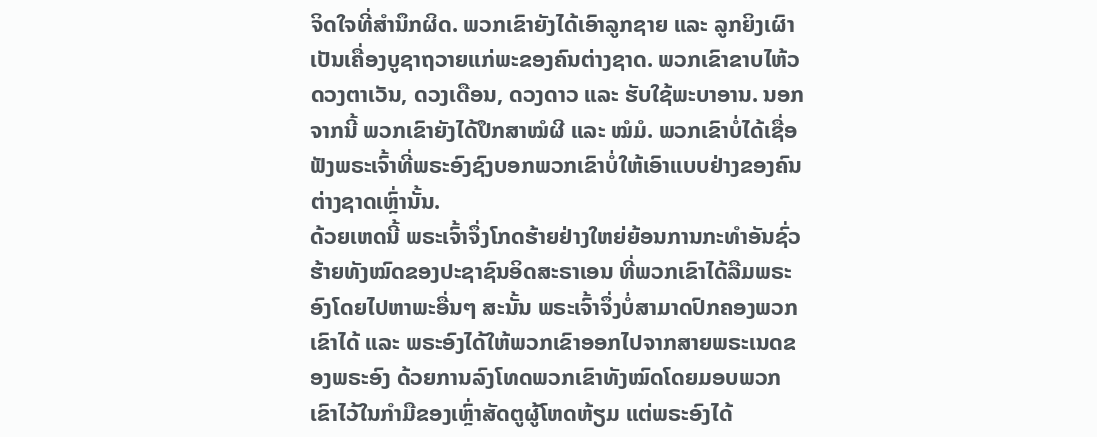ຈິດໃຈທີ່ສຳນຶກຜິດ. ພວກເຂົາຍັງໄດ້ເອົາລູກຊາຍ ແລະ ລູກຍິງເຜົາເປັນເຄື່ອງບູຊາຖວາຍແກ່ພະຂອງຄົນຕ່າງຊາດ. ພວກເຂົາຂາບໄຫ້ວດວງຕາເວັນ, ດວງເດືອນ, ດວງດາວ ແລະ ຮັບໃຊ້ພະບາອານ. ນອກຈາກນີ້ ພວກເຂົາຍັງໄດ້ປຶກສາໝໍຜີ ແລະ ໝໍມໍ. ພວກເຂົາບໍ່ໄດ້ເຊື່ອຟັງພຣະເຈົ້າທີ່ພຣະອົງຊົງບອກພວກເຂົາບໍ່ໃຫ້ເອົາແບບຢ່າງຂອງຄົນຕ່າງຊາດເຫຼົ່ານັ້ນ.
ດ້ວຍເຫດນີ້ ພຣະເຈົ້າຈຶ່ງໂກດຮ້າຍຢ່າງໃຫຍ່ຍ້ອນການກະທຳອັນຊົ່ວຮ້າຍທັງໝົດຂອງປະຊາຊົນອິດສະຣາເອນ ທີ່ພວກເຂົາໄດ້ລືມພຣະອົງໂດຍໄປຫາພະອື່ນໆ ສະນັ້ນ ພຣະເຈົ້າຈຶ່ງບໍ່ສາມາດປົກຄອງພວກເຂົາໄດ້ ແລະ ພຣະອົງໄດ້ໃຫ້ພວກເຂົາອອກໄປຈາກສາຍພຣະເນດຂອງພຣະອົງ ດ້ວຍການລົງໂທດພວກເຂົາທັງໝົດໂດຍມອບພວກເຂົາໄວ້ໃນກຳມືຂອງເຫຼົ່າສັດຕູຜູ້ໂຫດຫ້ຽມ ແຕ່ພຣະອົງໄດ້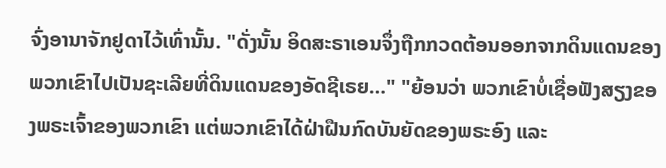ຈົ່ງອານາຈັກຢູດາໄວ້ເທົ່ານັ້ນ. "ດັ່ງນັ້ນ ອິດສະຣາເອນຈຶ່ງຖືກກວດຕ້ອນອອກຈາກດິນແດນຂອງພວກເຂົາໄປເປັນຊະເລີຍທີ່ດິນແດນຂອງອັດຊີເຣຍ…" "ຍ້ອນວ່າ ພວກເຂົາບໍ່ເຊື່ອຟັງສຽງຂອງພຣະເຈົ້າຂອງພວກເຂົາ ແຕ່ພວກເຂົາໄດ້ຝ່າຝືນກົດບັນຍັດຂອງພຣະອົງ ແລະ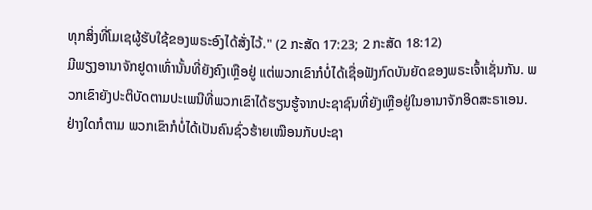ທຸກສິ່ງທີ່ໂມເຊຜູ້ຮັບໃຊ້ຂອງພຣະອົງໄດ້ສັ່ງໄວ້." (2 ກະສັດ 17:23; 2 ກະສັດ 18:12)
ມີພຽງອານາຈັກຢູດາເທົ່ານັ້ນທີ່ຍັງຄົງເຫຼືອຢູ່ ແຕ່ພວກເຂົາກໍບໍ່ໄດ້ເຊື່ອຟັງກົດບັນຍັດຂອງພຣະເຈົ້າເຊັ່ນກັນ. ພວກເຂົາຍັງປະຕິບັດຕາມປະເພນີທີ່ພວກເຂົາໄດ້ຮຽນຮູ້ຈາກປະຊາຊົນທີ່ຍັງເຫຼືອຢູ່ໃນອານາຈັກອິດສະຣາເອນ. ຢ່າງໃດກໍຕາມ ພວກເຂົາກໍບໍ່ໄດ້ເປັນຄົນຊົ່ວຮ້າຍເໝືອນກັບປະຊາ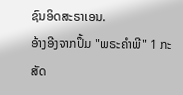ຊົນອິດສະຣາເອນ.
ອ້າງອີງຈາກປຶ້ມ "ພຣະຄຳພີ" 1 ກະສັດ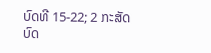ບົດທີ 15-22; 2 ກະສັດ ບົດ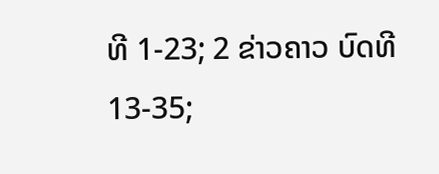ທີ 1-23; 2 ຂ່າວຄາວ ບົດທີ 13-35;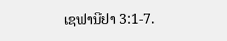ເຊຟານີຢາ 3:1-7.